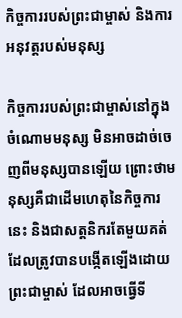កិច្ចការរបស់ព្រះជាម្ចាស់ និងការអនុវត្តរបស់មនុស្ស

កិច្ចការរបស់ព្រះជាម្ចាស់នៅក្នុងចំណោមមនុស្ស មិនអាចដាច់ចេញពីមនុស្សបានឡើយ ព្រោះថាមនុស្សគឺជាដើមហេតុនៃកិច្ចការនេះ និងជាសត្តនិករតែមួយគត់ដែលត្រូវបានបង្កើតឡើងដោយព្រះជាម្ចាស់ ដែលអាចធ្វើទី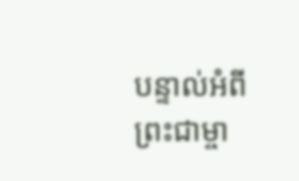បន្ទាល់អំពីព្រះជាម្ចា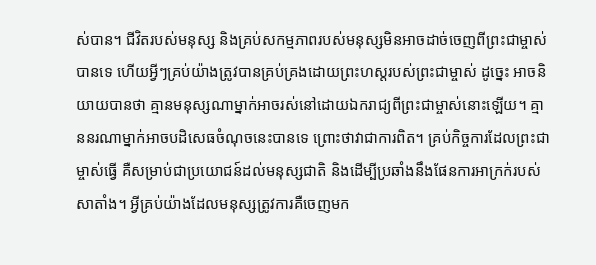ស់បាន។ ជីវិតរបស់មនុស្ស និងគ្រប់សកម្មភាពរបស់មនុស្សមិនអាចដាច់ចេញពីព្រះជាម្ចាស់បានទេ ហើយអ្វីៗគ្រប់យ៉ាងត្រូវបានគ្រប់គ្រងដោយព្រះហស្តរបស់ព្រះជាម្ចាស់ ដូច្នេះ អាចនិយាយបានថា គ្មានមនុស្សណាម្នាក់អាចរស់នៅដោយឯករាជ្យពីព្រះជាម្ចាស់នោះឡើយ។ គ្មាននរណាម្នាក់អាចបដិសេធចំណុចនេះបានទេ ព្រោះថាវាជាការពិត។ គ្រប់កិច្ចការដែលព្រះជាម្ចាស់ធ្វើ គឺសម្រាប់ជាប្រយោជន៍ដល់មនុស្សជាតិ និងដើម្បីប្រឆាំងនឹងផែនការអាក្រក់របស់សាតាំង។ អ្វីគ្រប់យ៉ាងដែលមនុស្សត្រូវការគឺចេញមក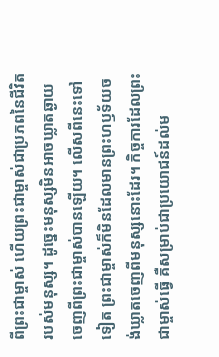ពីព្រះជាម្ចាស់ ហើយព្រះជាម្ចាស់ជាប្រភពនៃជីវិតរបស់មនុស្ស។ ដូច្នេះមនុស្សមិនអាចឃ្លាតឆ្ងាយចេញពីព្រះជាម្ចាស់បានឡើយ។ លើសពីនេះទៅទៀត ព្រះជាម្ចាស់ក៏មិនដែលមានព្រះហឫទ័យចង់ឃ្លាតចេញពីមនុស្សនោះដែរ។ កិច្ចការដែលព្រះជាម្ចាស់ធ្វើ គឺសម្រាប់ជាប្រយោជន៍ដល់ម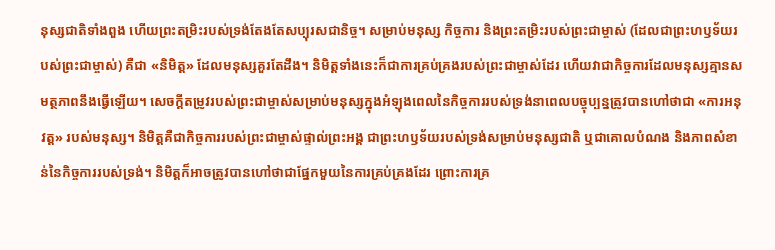នុស្សជាតិទាំងពួង ហើយព្រះតម្រិះរបស់ទ្រង់តែងតែសប្បុរសជានិច្ច។ សម្រាប់មនុស្ស កិច្ចការ និងព្រះតម្រិះរបស់ព្រះជាម្ចាស់ (ដែលជាព្រះហឫទ័យរបស់ព្រះជាម្ចាស់) គឺជា «និមិត្ត» ដែលមនុស្សគួរតែដឹង។ និមិត្តទាំងនេះក៏ជាការគ្រប់គ្រងរបស់ព្រះជាម្ចាស់ដែរ ហើយវាជាកិច្ចការដែលមនុស្សគ្មានសមត្ថភាពនឹងធ្វើឡើយ។ សេចក្ដីតម្រូវរបស់ព្រះជាម្ចាស់សម្រាប់មនុស្សក្នុងអំឡុងពេលនៃកិច្ចការរបស់ទ្រង់នាពេលបច្ចុប្បន្នត្រូវបានហៅថាជា «ការអនុវត្ត» របស់មនុស្ស។ និមិត្តគឺជាកិច្ចការរបស់ព្រះជាម្ចាស់ផ្ទាល់ព្រះអង្គ ជាព្រះហឫទ័យរបស់ទ្រង់សម្រាប់មនុស្សជាតិ ឬជាគោលបំណង និងភាពសំខាន់នៃកិច្ចការរបស់ទ្រង់។ និមិត្តក៏អាចត្រូវបានហៅថាជាផ្នែកមួយនៃការគ្រប់គ្រងដែរ ព្រោះការគ្រ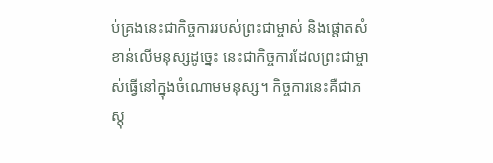ប់គ្រងនេះជាកិច្ចការរបស់ព្រះជាម្ចាស់ និងផ្តោតសំខាន់លើមនុស្សដូច្នេះ នេះជាកិច្ចការដែលព្រះជាម្ចាស់ធ្វើនៅក្នុងចំណោមមនុស្ស។ កិច្ចការនេះគឺជាភស្តុ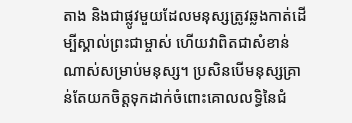តាង និងជាផ្លូវមួយដែលមនុស្សត្រូវឆ្លងកាត់ដើម្បីស្គាល់ព្រះជាម្ចាស់ ហើយវាពិតជាសំខាន់ណាស់សម្រាប់មនុស្ស។ ប្រសិនបើមនុស្សគ្រាន់តែយកចិត្តទុកដាក់ចំពោះគោលលទ្ធិនៃជំ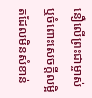នឿលើព្រះជាម្ចាស់ ឬចំពោះសេចក្ដីលម្អិតដែលមិនសំខាន់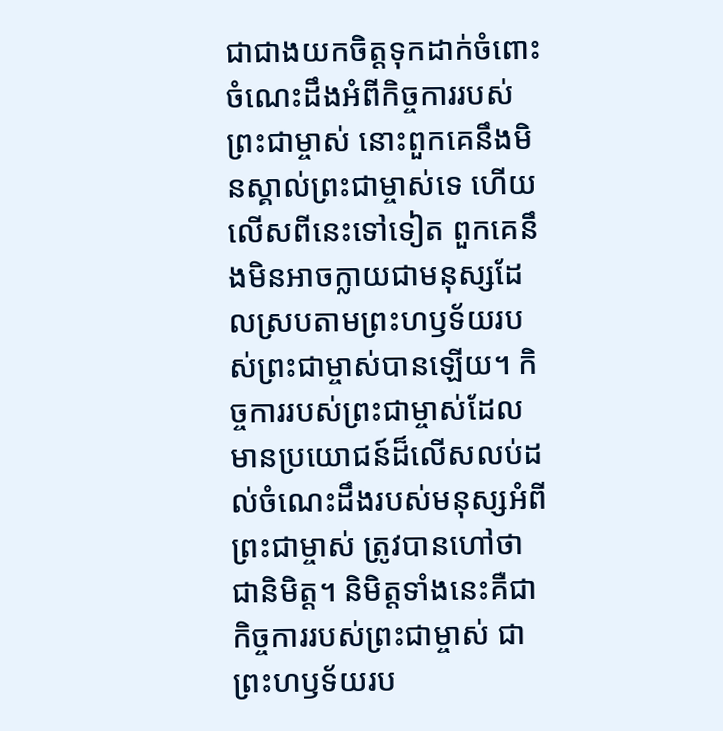ជាជាងយកចិត្តទុកដាក់ចំពោះចំណេះដឹងអំពីកិច្ចការរបស់ព្រះជាម្ចាស់ នោះពួកគេនឹងមិនស្គាល់ព្រះជាម្ចាស់ទេ ហើយលើសពីនេះទៅទៀត ពួកគេនឹងមិនអាចក្លាយជាមនុស្សដែលស្របតាមព្រះហឫទ័យរបស់ព្រះជាម្ចាស់បានឡើយ។ កិច្ចការរបស់ព្រះជាម្ចាស់ដែលមានប្រយោជន៍ដ៏លើសលប់ដល់ចំណេះដឹងរបស់មនុស្សអំពីព្រះជាម្ចាស់ ត្រូវបានហៅថាជានិមិត្ត។ និមិត្តទាំងនេះគឺជាកិច្ចការរបស់ព្រះជាម្ចាស់ ជាព្រះហឫទ័យរប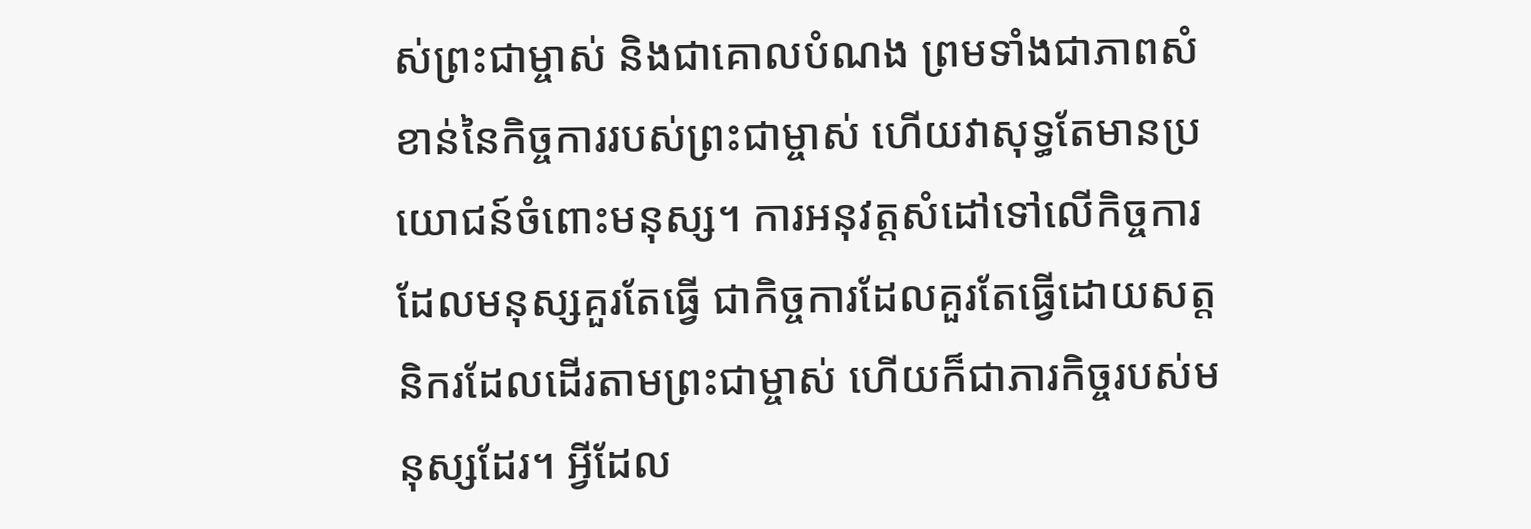ស់ព្រះជាម្ចាស់ និងជាគោលបំណង ព្រមទាំងជាភាពសំខាន់នៃកិច្ចការរបស់ព្រះជាម្ចាស់ ហើយវាសុទ្ធតែមានប្រយោជន៍ចំពោះមនុស្ស។ ការអនុវត្តសំដៅទៅលើកិច្ចការដែលមនុស្សគួរតែធ្វើ ជាកិច្ចការដែលគួរតែធ្វើដោយសត្តនិករដែលដើរតាមព្រះជាម្ចាស់ ហើយក៏ជាភារកិច្ចរបស់មនុស្សដែរ។ អ្វីដែល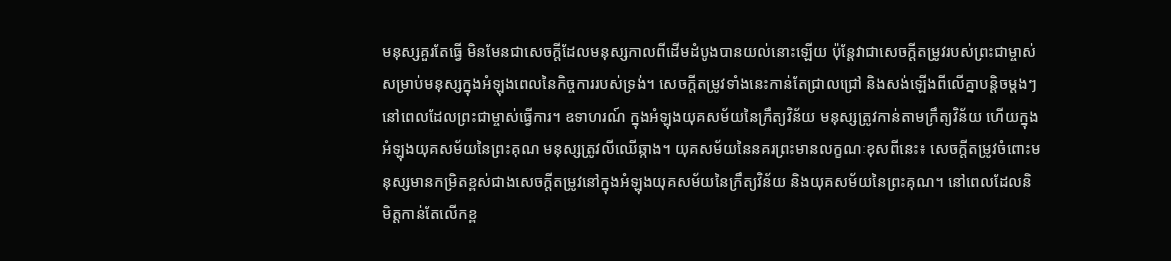មនុស្សគួរតែធ្វើ មិនមែនជាសេចក្តីដែលមនុស្សកាលពីដើមដំបូងបានយល់នោះឡើយ ប៉ុន្តែវាជាសេចក្ដីតម្រូវរបស់ព្រះជាម្ចាស់សម្រាប់មនុស្សក្នុងអំឡុងពេលនៃកិច្ចការរបស់ទ្រង់។ សេចក្ដីតម្រូវទាំងនេះកាន់តែជ្រាលជ្រៅ និងសង់ឡើងពីលើគ្នាបន្ដិចម្ដងៗ នៅពេលដែលព្រះជាម្ចាស់ធ្វើការ។ ឧទាហរណ៍ ក្នុងអំឡុងយុគសម័យនៃក្រឹត្យវិន័យ មនុស្សត្រូវកាន់តាមក្រឹត្យវិន័យ ហើយក្នុងអំឡុងយុគសម័យនៃព្រះគុណ មនុស្សត្រូវលីឈើឆ្កាង។ យុគសម័យនៃនគរព្រះមានលក្ខណៈខុសពីនេះ៖ សេចក្ដីតម្រូវចំពោះមនុស្សមានកម្រិតខ្ពស់ជាងសេចក្ដីតម្រូវនៅក្នុងអំឡុងយុគសម័យនៃក្រឹត្យវិន័យ និងយុគសម័យនៃព្រះគុណ។ នៅពេលដែលនិមិត្តកាន់តែលើកខ្ព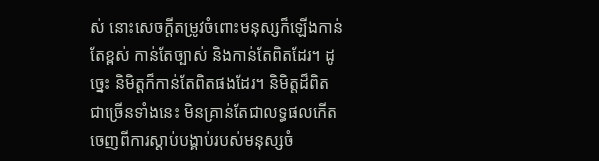ស់ នោះសេចក្ដីតម្រូវចំពោះមនុស្សក៏ឡើងកាន់តែខ្ពស់ កាន់តែច្បាស់ និងកាន់តែពិតដែរ។ ដូច្នេះ និមិត្តក៏កាន់តែពិតផងដែរ។ និមិត្តដ៏ពិតជាច្រើនទាំងនេះ មិនគ្រាន់តែជាលទ្ធផលកើតចេញពីការស្ដាប់បង្គាប់របស់មនុស្សចំ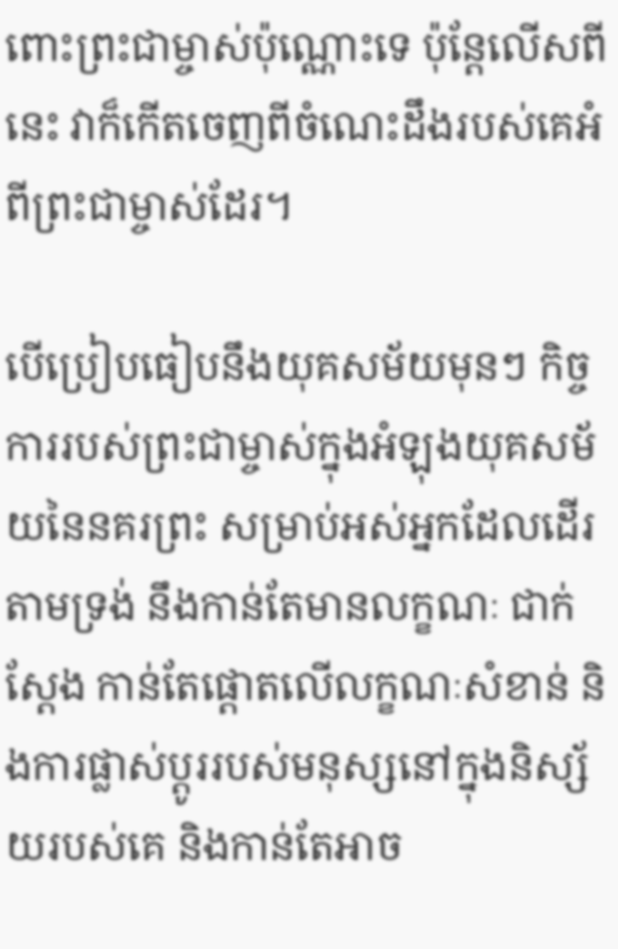ពោះព្រះជាម្ចាស់ប៉ុណ្ណោះទេ ប៉ុន្តែលើសពីនេះ វាក៏កើតចេញពីចំណេះដឹងរបស់គេអំពីព្រះជាម្ចាស់ដែរ។

បើប្រៀបធៀបនឹងយុគសម័យមុនៗ កិច្ចការរបស់ព្រះជាម្ចាស់ក្នុងអំឡុងយុគសម័យនៃនគរព្រះ សម្រាប់អស់អ្នកដែលដើរតាមទ្រង់ នឹងកាន់តែមានលក្ខណៈ ជាក់ស្ដែង កាន់តែផ្ដោតលើលក្ខណៈសំខាន់ និងការផ្លាស់ប្ដូររបស់មនុស្សនៅក្នុងនិស្ស័យរបស់គេ និងកាន់តែអាច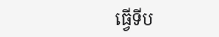ធ្វើទីប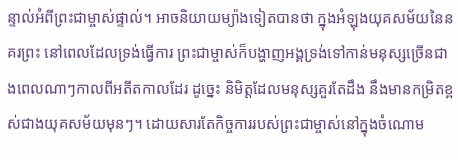ន្ទាល់អំពីព្រះជាម្ចាស់ផ្ទាល់។ អាចនិយាយម្យ៉ាងទៀតបានថា ក្នុងអំឡុងយុគសម័យនៃនគរព្រះ នៅពេលដែលទ្រង់ធ្វើការ ព្រះជាម្ចាស់ក៏បង្ហាញអង្គទ្រង់ទៅកាន់មនុស្សច្រើនជាងពេលណាៗកាលពីអតីតកាលដែរ ដូច្នេះ និមិត្តដែលមនុស្សគួរតែដឹង នឹងមានកម្រិតខ្ពស់ជាងយុគសម័យមុនៗ។ ដោយសារតែកិច្ចការរបស់ព្រះជាម្ចាស់នៅក្នុងចំណោម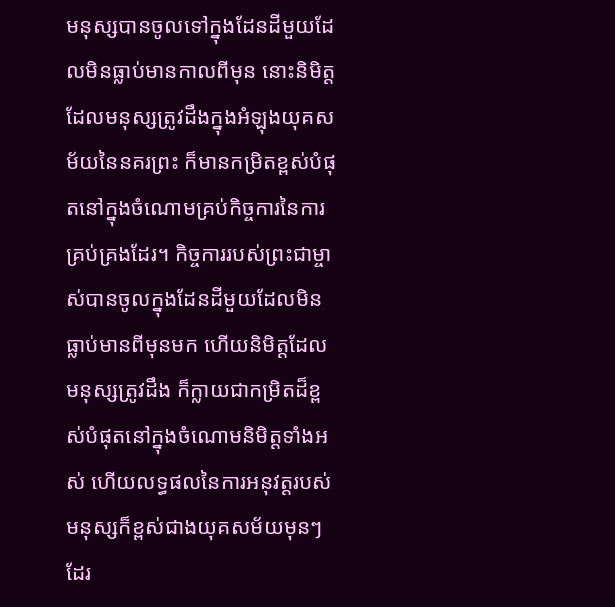មនុស្សបានចូលទៅក្នុងដែនដីមួយដែលមិនធ្លាប់មានកាលពីមុន នោះនិមិត្តដែលមនុស្សត្រូវដឹងក្នុងអំឡុងយុគសម័យនៃនគរព្រះ ក៏មានកម្រិតខ្ពស់បំផុតនៅក្នុងចំណោមគ្រប់កិច្ចការនៃការគ្រប់គ្រងដែរ។ កិច្ចការរបស់ព្រះជាម្ចាស់បានចូលក្នុងដែនដីមួយដែលមិនធ្លាប់មានពីមុនមក ហើយនិមិត្តដែលមនុស្សត្រូវដឹង ក៏ក្លាយជាកម្រិតដ៏ខ្ពស់បំផុតនៅក្នុងចំណោមនិមិត្តទាំងអស់ ហើយលទ្ធផលនៃការអនុវត្តរបស់មនុស្សក៏ខ្ពស់ជាងយុគសម័យមុនៗដែរ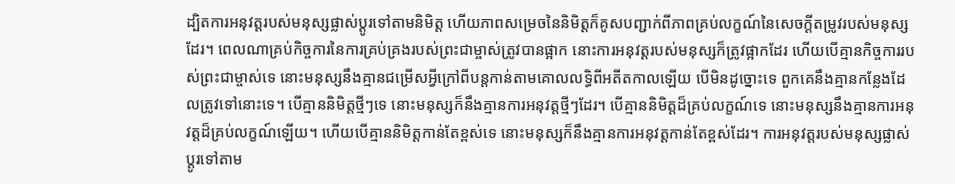ដ្បិតការអនុវត្តរបស់មនុស្សផ្លាស់ប្ដូរទៅតាមនិមិត្ត ហើយភាពសម្រេចនៃនិមិត្តក៏គូសបញ្ជាក់ពីភាពគ្រប់លក្ខណ៍នៃសេចក្ដីតម្រូវរបស់មនុស្សដែរ។ ពេលណាគ្រប់កិច្ចការនៃការគ្រប់គ្រងរបស់ព្រះជាម្ចាស់ត្រូវបានផ្អាក នោះការអនុវត្តរបស់មនុស្សក៏ត្រូវផ្អាកដែរ ហើយបើគ្មានកិច្ចការរបស់ព្រះជាម្ចាស់ទេ នោះមនុស្សនឹងគ្មានជម្រើសអ្វីក្រៅពីបន្តកាន់តាមគោលលទ្ធិពីអតីតកាលឡើយ បើមិនដូច្នោះទេ ពួកគេនឹងគ្មានកន្លែងដែលត្រូវទៅនោះទេ។ បើគ្មាននិមិត្តថ្មីៗទេ នោះមនុស្សក៏នឹងគ្មានការអនុវត្តថ្មីៗដែរ។ បើគ្មាននិមិត្តដ៏គ្រប់លក្ខណ៍ទេ នោះមនុស្សនឹងគ្មានការអនុវត្តដ៏គ្រប់លក្ខណ៍ឡើយ។ ហើយបើគ្មាននិមិត្តកាន់តែខ្ពស់ទេ នោះមនុស្សក៏នឹងគ្មានការអនុវត្តកាន់តែខ្ពស់ដែរ។ ការអនុវត្តរបស់មនុស្សផ្លាស់ប្ដូរទៅតាម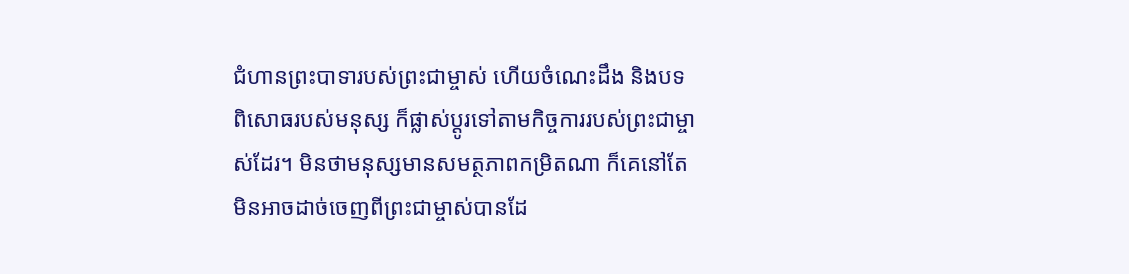ជំហានព្រះបាទារបស់ព្រះជាម្ចាស់ ហើយចំណេះដឹង និងបទពិសោធរបស់មនុស្ស ក៏ផ្លាស់ប្ដូរទៅតាមកិច្ចការរបស់ព្រះជាម្ចាស់ដែរ។ មិនថាមនុស្សមានសមត្ថភាពកម្រិតណា ក៏គេនៅតែមិនអាចដាច់ចេញពីព្រះជាម្ចាស់បានដែ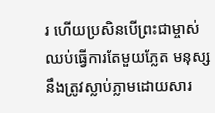រ ហើយប្រសិនបើព្រះជាម្ចាស់ ឈប់ធ្វើការតែមួយភ្លែត មនុស្សនឹងត្រូវស្លាប់ភ្លាមដោយសារ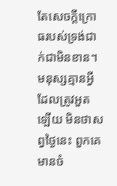តែសេចក្ដីក្រោធរបស់ទ្រង់ជាក់ជាមិនខាន។ មនុស្សគ្មានអ្វីដែលត្រូវអួតឡើយ មិនថាសព្វថ្ងៃនេះ ពួកគេមានចំ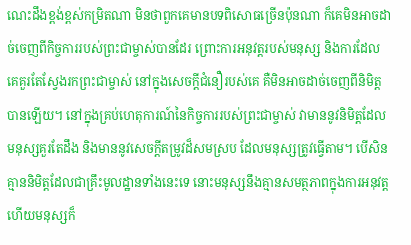ណេះដឹងខ្ពង់ខ្ពស់កម្រិតណា មិនថាពួកគេមានបទពិសោធច្រើនប៉ុនណា ក៏គេមិនអាចដាច់ចេញពីកិច្ចការរបស់ព្រះជាម្ចាស់បានដែរ ព្រោះការអនុវត្តរបស់មនុស្ស និងការដែលគេគួរតែស្វែងរកព្រះជាម្ចាស់ នៅក្នុងសេចក្តីជំនឿរបស់គេ គឺមិនអាចដាច់ចេញពីនិមិត្តបានឡើយ។ នៅក្នុងគ្រប់ហេតុការណ៍នៃកិច្ចការរបស់ព្រះជាម្ចាស់ វាមាននូវនិមិត្តដែលមនុស្សគួរតែដឹង និងមាននូវសេចក្ដីតម្រូវដ៏សមស្រប ដែលមនុស្សត្រូវធ្វើតាម។ បើសិនគ្មាននិមិត្តដែលជាគ្រឹះមូលដ្ឋានទាំងនេះទេ នោះមនុស្សនឹងគ្មានសមត្ថភាពក្នុងការអនុវត្ត ហើយមនុស្សក៏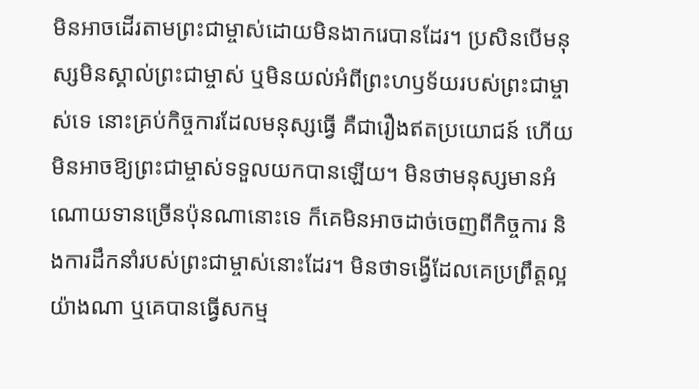មិនអាចដើរតាមព្រះជាម្ចាស់ដោយមិនងាករេបានដែរ។ ប្រសិនបើមនុស្សមិនស្គាល់ព្រះជាម្ចាស់ ឬមិនយល់អំពីព្រះហឫទ័យរបស់ព្រះជាម្ចាស់ទេ នោះគ្រប់កិច្ចការដែលមនុស្សធ្វើ គឺជារឿងឥតប្រយោជន៍ ហើយមិនអាចឱ្យព្រះជាម្ចាស់ទទួលយកបានឡើយ។ មិនថាមនុស្សមានអំណោយទានច្រើនប៉ុនណានោះទេ ក៏គេមិនអាចដាច់ចេញពីកិច្ចការ និងការដឹកនាំរបស់ព្រះជាម្ចាស់នោះដែរ។ មិនថាទង្វើដែលគេប្រព្រឹត្តល្អយ៉ាងណា ឬគេបានធ្វើសកម្ម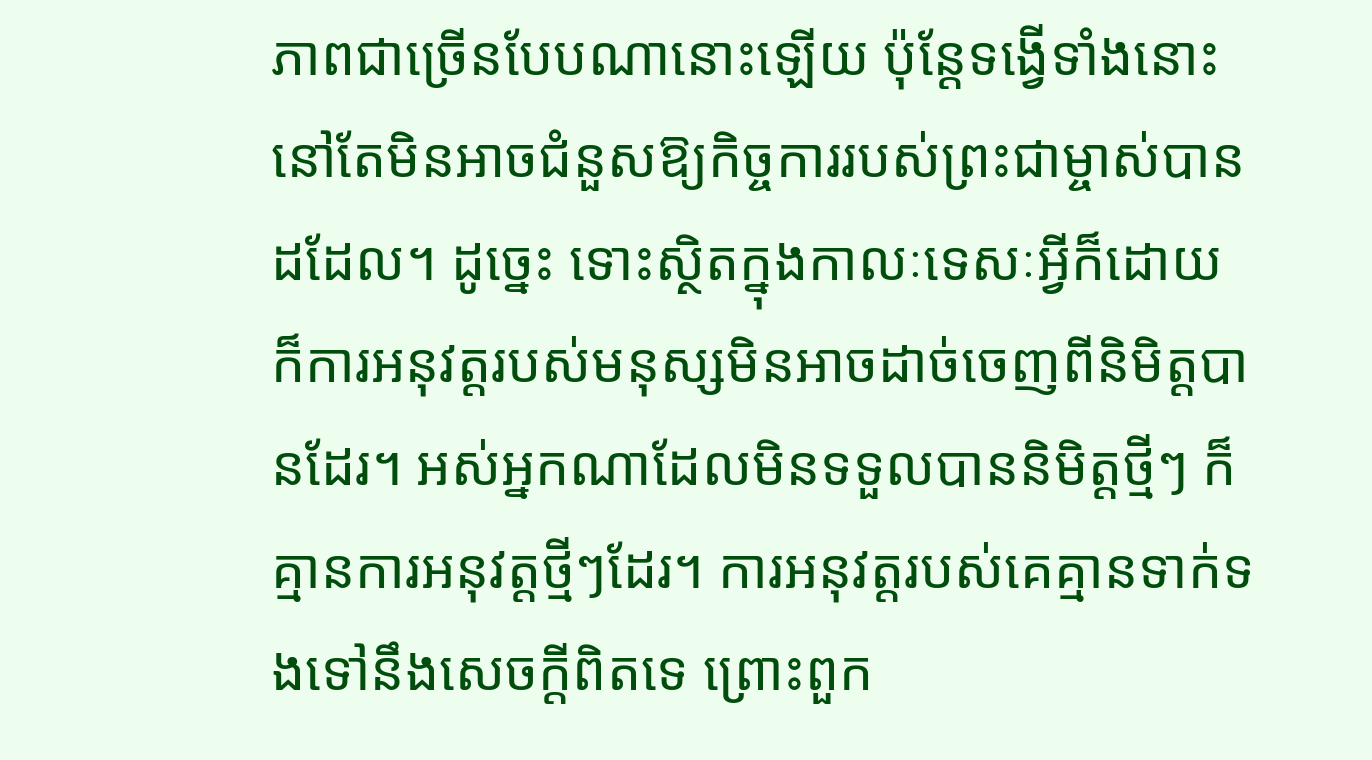ភាពជាច្រើនបែបណានោះឡើយ ប៉ុន្តែទង្វើទាំងនោះនៅតែមិនអាចជំនួសឱ្យកិច្ចការរបស់ព្រះជាម្ចាស់បានដដែល។ ដូច្នេះ ទោះស្ថិតក្នុងកាលៈទេសៈអ្វីក៏ដោយ ក៏ការអនុវត្តរបស់មនុស្សមិនអាចដាច់ចេញពីនិមិត្តបានដែរ។ អស់អ្នកណាដែលមិនទទួលបាននិមិត្តថ្មីៗ ក៏គ្មានការអនុវត្តថ្មីៗដែរ។ ការអនុវត្តរបស់គេគ្មានទាក់ទងទៅនឹងសេចក្តីពិតទេ ព្រោះពួក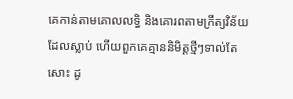គេកាន់តាមគោលលទ្ធិ និងគោរពតាមក្រឹត្យវិន័យដែលស្លាប់ ហើយពួកគេគ្មាននិមិត្តថ្មីៗទាល់តែសោះ ដូ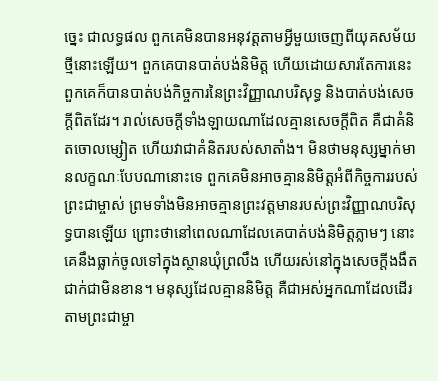ច្នេះ ជាលទ្ធផល ពួកគេមិនបានអនុវត្តតាមអ្វីមួយចេញពីយុគសម័យថ្មីនោះឡើយ។ ពួកគេបានបាត់បង់និមិត្ត ហើយដោយសារតែការនេះ ពួកគេក៏បានបាត់បង់កិច្ចការនៃព្រះវិញ្ញាណបរិសុទ្ធ និងបាត់បង់សេចក្ដីពិតដែរ។ រាល់សេចក្តីទាំងឡាយណាដែលគ្មានសេចក្តីពិត គឺជាគំនិតចោលម្សៀត ហើយវាជាគំនិតរបស់សាតាំង។ មិនថាមនុស្សម្នាក់មានលក្ខណៈបែបណានោះទេ ពួកគេមិនអាចគ្មាននិមិត្តអំពីកិច្ចការរបស់ព្រះជាម្ចាស់ ព្រមទាំងមិនអាចគ្មានព្រះវត្តមានរបស់ព្រះវិញ្ញាណបរិសុទ្ធបានឡើយ ព្រោះថានៅពេលណាដែលគេបាត់បង់និមិត្តភ្លាមៗ នោះគេនឹងធ្លាក់ចូលទៅក្នុងស្ថានឃុំព្រលឹង ហើយរស់នៅក្នុងសេចក្តីងងឹតជាក់ជាមិនខាន។ មនុស្សដែលគ្មាននិមិត្ត គឺជាអស់អ្នកណាដែលដើរតាមព្រះជាម្ចា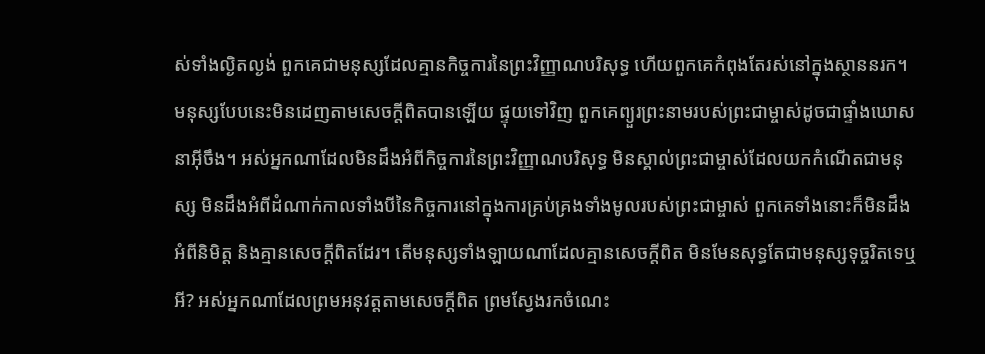ស់ទាំងល្ងិតល្ងង់ ពួកគេជាមនុស្សដែលគ្មានកិច្ចការនៃព្រះវិញ្ញាណបរិសុទ្ធ ហើយពួកគេកំពុងតែរស់នៅក្នុងស្ថាននរក។ មនុស្សបែបនេះមិនដេញតាមសេចក្តីពិតបានឡើយ ផ្ទុយទៅវិញ ពួកគេព្យួរព្រះនាមរបស់ព្រះជាម្ចាស់ដូចជាផ្ទាំងឃោសនាអ៊ីចឹង។ អស់អ្នកណាដែលមិនដឹងអំពីកិច្ចការនៃព្រះវិញ្ញាណបរិសុទ្ធ មិនស្គាល់ព្រះជាម្ចាស់ដែលយកកំណើតជាមនុស្ស មិនដឹងអំពីដំណាក់កាលទាំងបីនៃកិច្ចការនៅក្នុងការគ្រប់គ្រងទាំងមូលរបស់ព្រះជាម្ចាស់ ពួកគេទាំងនោះក៏មិនដឹងអំពីនិមិត្ត និងគ្មានសេចក្តីពិតដែរ។ តើមនុស្សទាំងឡាយណាដែលគ្មានសេចក្តីពិត មិនមែនសុទ្ធតែជាមនុស្សទុច្ចរិតទេឬអី? អស់អ្នកណាដែលព្រមអនុវត្តតាមសេចក្តីពិត ព្រមស្វែងរកចំណេះ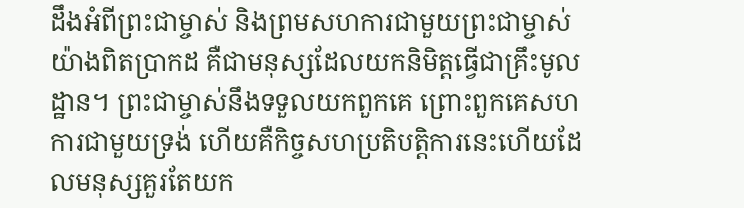ដឹងអំពីព្រះជាម្ចាស់ និងព្រមសហការជាមួយព្រះជាម្ចាស់យ៉ាងពិតប្រាកដ គឺជាមនុស្សដែលយកនិមិត្តធ្វើជាគ្រឹះមូលដ្ឋាន។ ព្រះជាម្ចាស់នឹងទទួលយកពួកគេ ព្រោះពួកគេសហការជាមួយទ្រង់ ហើយគឺកិច្ចសហប្រតិបត្តិការនេះហើយដែលមនុស្សគួរតែយក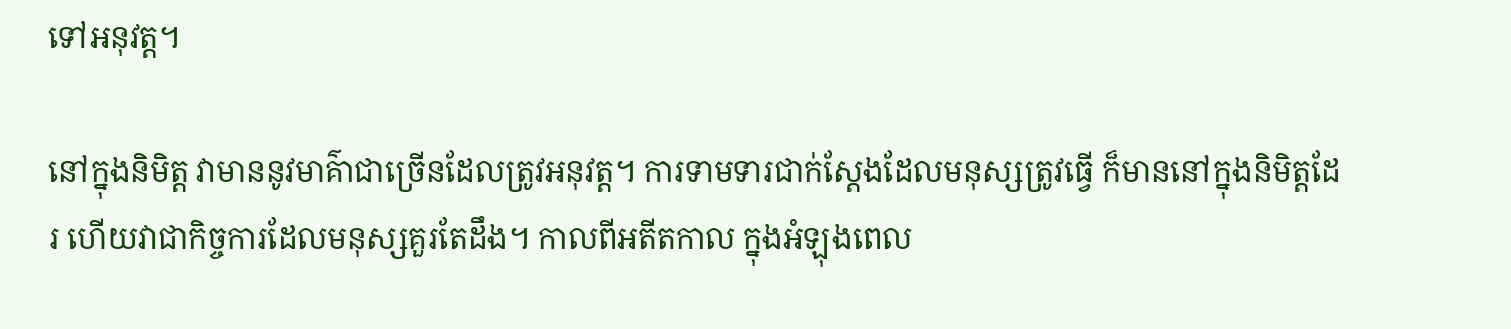ទៅអនុវត្ត។

នៅក្នុងនិមិត្ត វាមាននូវមាគ៌ាជាច្រើនដែលត្រូវអនុវត្ត។ ការទាមទារជាក់ស្ដែងដែលមនុស្សត្រូវធ្វើ ក៏មាននៅក្នុងនិមិត្តដែរ ហើយវាជាកិច្ចការដែលមនុស្សគួរតែដឹង។ កាលពីអតីតកាល ក្នុងអំឡុងពេល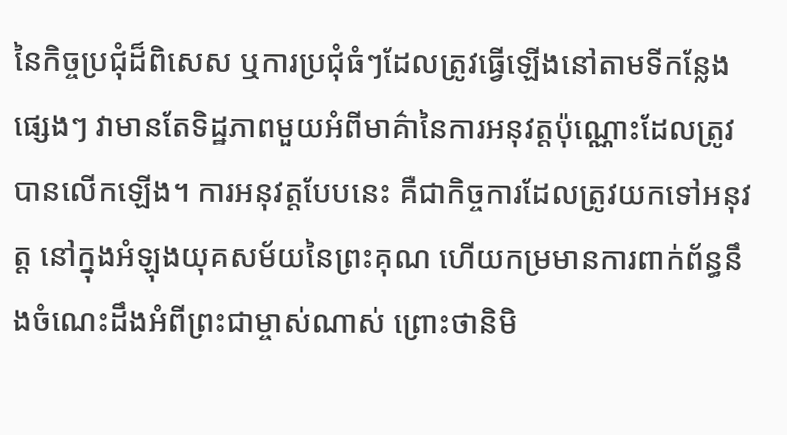នៃកិច្ចប្រជុំដ៏ពិសេស ឬការប្រជុំធំៗដែលត្រូវធ្វើឡើងនៅតាមទីកន្លែងផ្សេងៗ វាមានតែទិដ្ឋភាពមួយអំពីមាគ៌ានៃការអនុវត្តប៉ុណ្ណោះដែលត្រូវបានលើកឡើង។ ការអនុវត្តបែបនេះ គឺជាកិច្ចការដែលត្រូវយកទៅអនុវត្ត នៅក្នុងអំឡុងយុគសម័យនៃព្រះគុណ ហើយកម្រមានការពាក់ព័ន្ធនឹងចំណេះដឹងអំពីព្រះជាម្ចាស់ណាស់ ព្រោះថានិមិ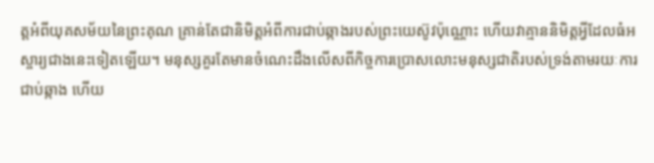ត្តអំពីយុគសម័យនៃព្រះគុណ គ្រាន់តែជានិមិត្តអំពីការជាប់ឆ្កាងរបស់ព្រះយេស៊ូវប៉ុណ្ណោះ ហើយវាគ្មាននិមិត្តអ្វីដែលធំអស្ចារ្យជាងនេះទៀតឡើយ។ មនុស្សគួរតែមានចំណេះដឹងលើសពីកិច្ចការប្រោសលោះមនុស្សជាតិរបស់ទ្រង់តាមរយៈការជាប់ឆ្កាង ហើយ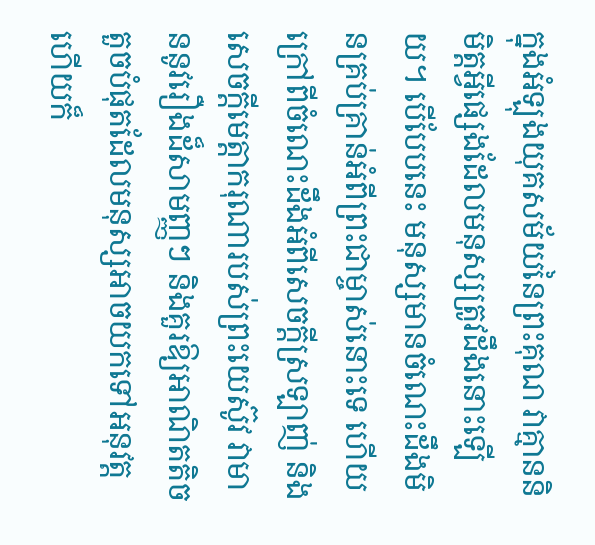ក្នុងអំឡុងយុគសម័យនៃព្រះគុណ វាគ្មាននិមិត្តអ្វីផ្សេងដែលមនុស្សត្រូវដឹងនោះឡើយ។ បើបែបនេះ មនុស្សមានចំណេះដឹងមិនគ្រប់គ្រាន់អំពីព្រះជាម្ចាស់នោះទេ ហើយក្រៅពីចំណេះដឹងអំពីសេចក្តីស្រឡាញ់ និងសេចក្តីមេត្តាករុណារបស់ព្រះយេស៊ូវ វាមាននូវរឿងដ៏សាមញ្ញៗ និងគួរឱ្យអាណិតតិចតួចបំផុតដែលមនុស្សអាចយកទៅអនុវត្ត ហើយក៏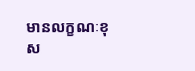មានលក្ខណៈខុស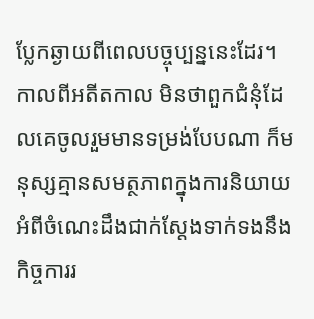ប្លែកឆ្ងាយពីពេលបច្ចុប្បន្ននេះដែរ។ កាលពីអតីតកាល មិនថាពួកជំនុំដែលគេចូលរួមមានទម្រង់បែបណា ក៏មនុស្សគ្មានសមត្ថភាពក្នុងការនិយាយអំពីចំណេះដឹងជាក់ស្ដែងទាក់ទងនឹងកិច្ចការរ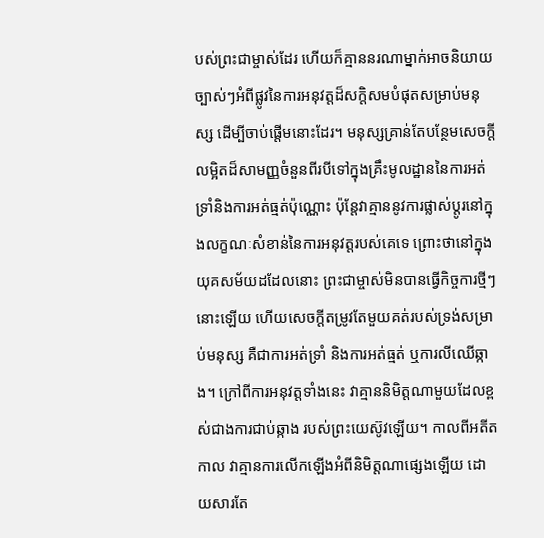បស់ព្រះជាម្ចាស់ដែរ ហើយក៏គ្មាននរណាម្នាក់អាចនិយាយច្បាស់ៗអំពីផ្លូវនៃការអនុវត្តដ៏សក្តិសមបំផុតសម្រាប់មនុស្ស ដើម្បីចាប់ផ្ដើមនោះដែរ។ មនុស្សគ្រាន់តែបន្ថែមសេចក្ដីលម្អិតដ៏សាមញ្ញចំនួនពីរបីទៅក្នុងគ្រឹះមូលដ្ឋាននៃការអត់ទ្រាំនិងការអត់ធ្មត់ប៉ុណ្ណោះ ប៉ុន្តែវាគ្មាននូវការផ្លាស់ប្ដូរនៅក្នុងលក្ខណៈសំខាន់នៃការអនុវត្តរបស់គេទេ ព្រោះថានៅក្នុងយុគសម័យដដែលនោះ ព្រះជាម្ចាស់មិនបានធ្វើកិច្ចការថ្មីៗនោះឡើយ ហើយសេចក្ដីតម្រូវតែមួយគត់របស់ទ្រង់សម្រាប់មនុស្ស គឺជាការអត់ទ្រាំ និងការអត់ធ្មត់ ឬការលីឈើឆ្កាង។ ក្រៅពីការអនុវត្តទាំងនេះ វាគ្មាននិមិត្តណាមួយដែលខ្ពស់ជាងការជាប់ឆ្កាង របស់ព្រះយេស៊ូវឡើយ។ កាលពីអតីតកាល វាគ្មានការលើកឡើងអំពីនិមិត្តណាផ្សេងឡើយ ដោយសារតែ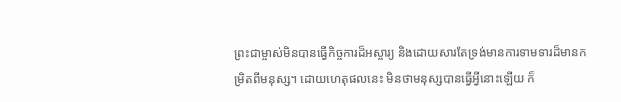ព្រះជាម្ចាស់មិនបានធ្វើកិច្ចការដ៏អស្ចារ្យ និងដោយសារតែទ្រង់មានការទាមទារដ៏មានកម្រិតពីមនុស្ស។ ដោយហេតុផលនេះ មិនថាមនុស្សបានធ្វើអ្វីនោះឡើយ ក៏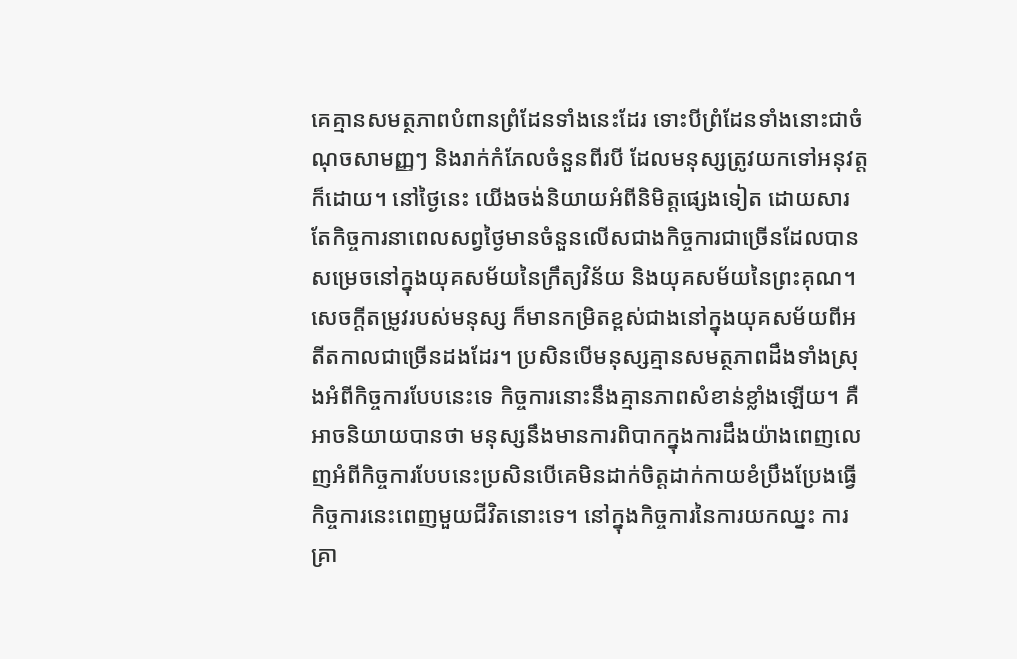គេគ្មានសមត្ថភាពបំពានព្រំដែនទាំងនេះដែរ ទោះបីព្រំដែនទាំងនោះជាចំណុចសាមញ្ញៗ និងរាក់កំភែលចំនួនពីរបី ដែលមនុស្សត្រូវយកទៅអនុវត្តក៏ដោយ។ នៅថ្ងៃនេះ យើងចង់និយាយអំពីនិមិត្តផ្សេងទៀត ដោយសារតែកិច្ចការនាពេលសព្វថ្ងៃមានចំនួនលើសជាងកិច្ចការជាច្រើនដែលបានសម្រេចនៅក្នុងយុគសម័យនៃក្រឹត្យវិន័យ និងយុគសម័យនៃព្រះគុណ។ សេចក្ដីតម្រូវរបស់មនុស្ស ក៏មានកម្រិតខ្ពស់ជាងនៅក្នុងយុគសម័យពីអតីតកាលជាច្រើនដងដែរ។ ប្រសិនបើមនុស្សគ្មានសមត្ថភាពដឹងទាំងស្រុងអំពីកិច្ចការបែបនេះទេ កិច្ចការនោះនឹងគ្មានភាពសំខាន់ខ្លាំងឡើយ។ គឺអាចនិយាយបានថា មនុស្សនឹងមានការពិបាកក្នុងការដឹងយ៉ាងពេញលេញអំពីកិច្ចការបែបនេះប្រសិនបើគេមិនដាក់ចិត្តដាក់កាយខំប្រឹងប្រែងធ្វើកិច្ចការនេះពេញមួយជីវិតនោះទេ។ នៅក្នុងកិច្ចការនៃការយកឈ្នះ ការគ្រា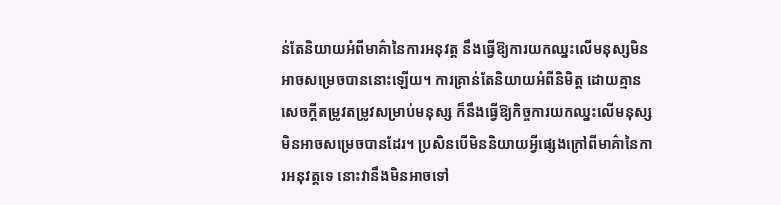ន់តែនិយាយអំពីមាគ៌ានៃការអនុវត្ត នឹងធ្វើឱ្យការយកឈ្នះលើមនុស្សមិនអាចសម្រេចបាននោះឡើយ។ ការគ្រាន់តែនិយាយអំពីនិមិត្ត ដោយគ្មានសេចក្ដីតម្រូវតម្រូវសម្រាប់មនុស្ស ក៏នឹងធ្វើឱ្យកិច្ចការយកឈ្នះលើមនុស្សមិនអាចសម្រេចបានដែរ។ ប្រសិនបើមិននិយាយអ្វីផ្សេងក្រៅពីមាគ៌ានៃការអនុវត្តទេ នោះវានឹងមិនអាចទៅ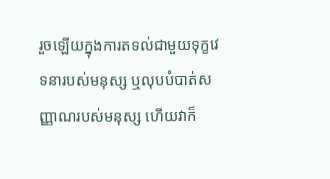រួចឡើយក្នុងការតទល់ជាមួយទុក្ខវេទនារបស់មនុស្ស ឬលុបបំបាត់សញ្ញាណរបស់មនុស្ស ហើយវាក៏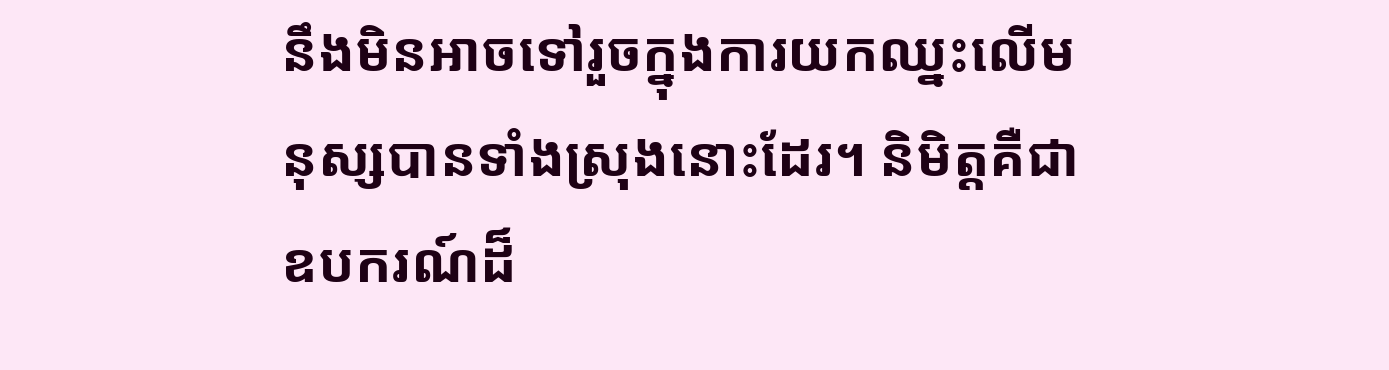នឹងមិនអាចទៅរួចក្នុងការយកឈ្នះលើមនុស្សបានទាំងស្រុងនោះដែរ។ និមិត្តគឺជាឧបករណ៍ដ៏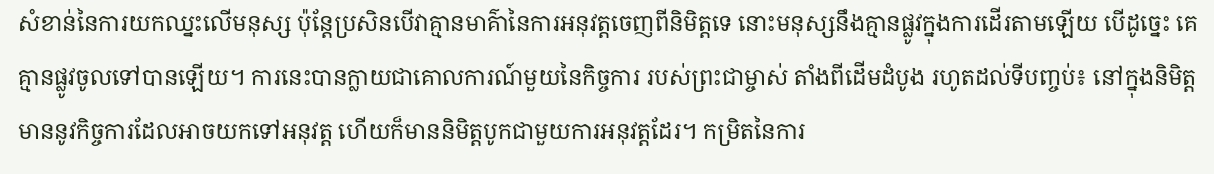សំខាន់នៃការយកឈ្នះលើមនុស្ស ប៉ុន្តែប្រសិនបើវាគ្មានមាគ៌ានៃការអនុវត្តចេញពីនិមិត្តទេ នោះមនុស្សនឹងគ្មានផ្លូវក្នុងការដើរតាមឡើយ បើដូច្នេះ គេគ្មានផ្លូវចូលទៅបានឡើយ។ ការនេះបានក្លាយជាគោលការណ៍មួយនៃកិច្ចការ របស់ព្រះជាម្ចាស់ តាំងពីដើមដំបូង រហូតដល់ទីបញ្ចប់៖ នៅក្នុងនិមិត្ត មាននូវកិច្ចការដែលអាចយកទៅអនុវត្ត ហើយក៏មាននិមិត្តបូកជាមួយការអនុវត្តដែរ។ កម្រិតនៃការ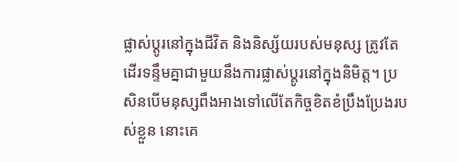ផ្លាស់ប្ដូរនៅក្នុងជីវិត និងនិស្ស័យរបស់មនុស្ស ត្រូវតែដើរទន្ទឹមគ្នាជាមួយនឹងការផ្លាស់ប្ដូរនៅក្នុងនិមិត្ត។ ប្រសិនបើមនុស្សពឹងអាងទៅលើតែកិច្ចខិតខំប្រឹងប្រែងរបស់ខ្លួន នោះគេ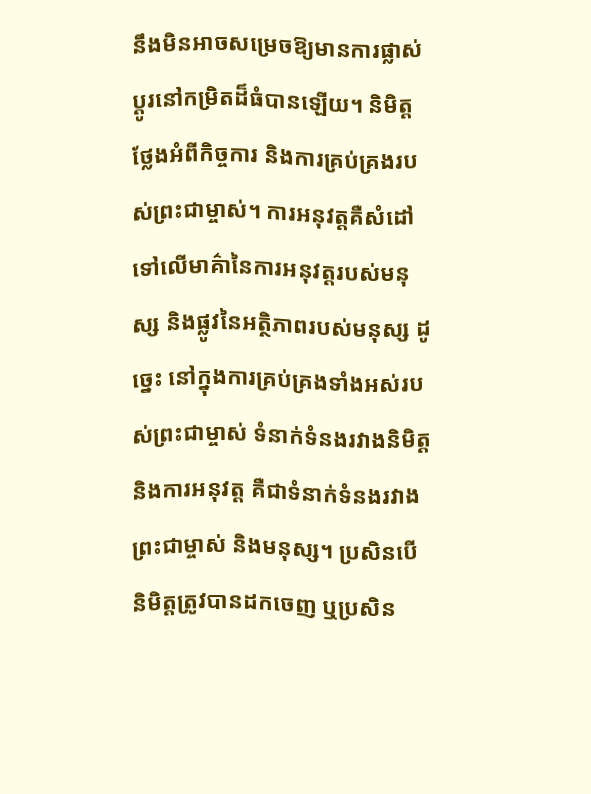នឹងមិនអាចសម្រេចឱ្យមានការផ្លាស់ប្ដូរនៅកម្រិតដ៏ធំបានឡើយ។ និមិត្តថ្លែងអំពីកិច្ចការ និងការគ្រប់គ្រងរបស់ព្រះជាម្ចាស់។ ការអនុវត្តគឺសំដៅទៅលើមាគ៌ានៃការអនុវត្តរបស់មនុស្ស និងផ្លូវនៃអត្ថិភាពរបស់មនុស្ស ដូច្នេះ នៅក្នុងការគ្រប់គ្រងទាំងអស់របស់ព្រះជាម្ចាស់ ទំនាក់ទំនងរវាងនិមិត្តនិងការអនុវត្ត គឺជាទំនាក់ទំនងរវាងព្រះជាម្ចាស់ និងមនុស្ស។ ប្រសិនបើនិមិត្តត្រូវបានដកចេញ ឬប្រសិន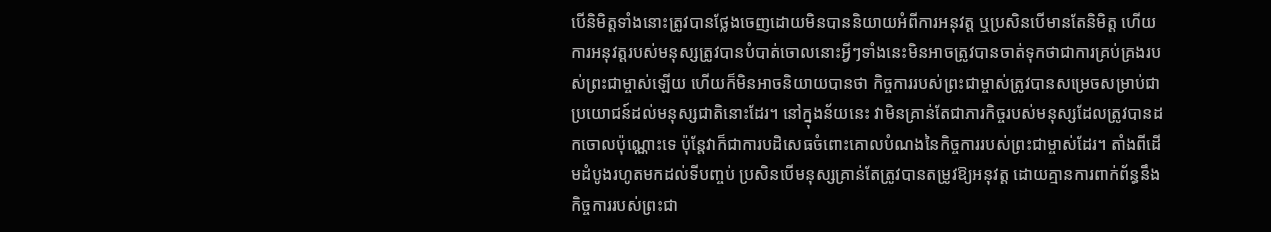បើនិមិត្តទាំងនោះត្រូវបានថ្លែងចេញដោយមិនបាននិយាយអំពីការអនុវត្ត ឬប្រសិនបើមានតែនិមិត្ត ហើយការអនុវត្តរបស់មនុស្សត្រូវបានបំបាត់ចោលនោះអ្វីៗទាំងនេះមិនអាចត្រូវបានចាត់ទុកថាជាការគ្រប់គ្រងរបស់ព្រះជាម្ចាស់ឡើយ ហើយក៏មិនអាចនិយាយបានថា កិច្ចការរបស់ព្រះជាម្ចាស់ត្រូវបានសម្រេចសម្រាប់ជាប្រយោជន៍ដល់មនុស្សជាតិនោះដែរ។ នៅក្នុងន័យនេះ វាមិនគ្រាន់តែជាភារកិច្ចរបស់មនុស្សដែលត្រូវបានដកចោលប៉ុណ្ណោះទេ ប៉ុន្តែវាក៏ជាការបដិសេធចំពោះគោលបំណងនៃកិច្ចការរបស់ព្រះជាម្ចាស់ដែរ។ តាំងពីដើមដំបូងរហូតមកដល់ទីបញ្ចប់ ប្រសិនបើមនុស្សគ្រាន់តែត្រូវបានតម្រូវឱ្យអនុវត្ត ដោយគ្មានការពាក់ព័ន្ធនឹងកិច្ចការរបស់ព្រះជា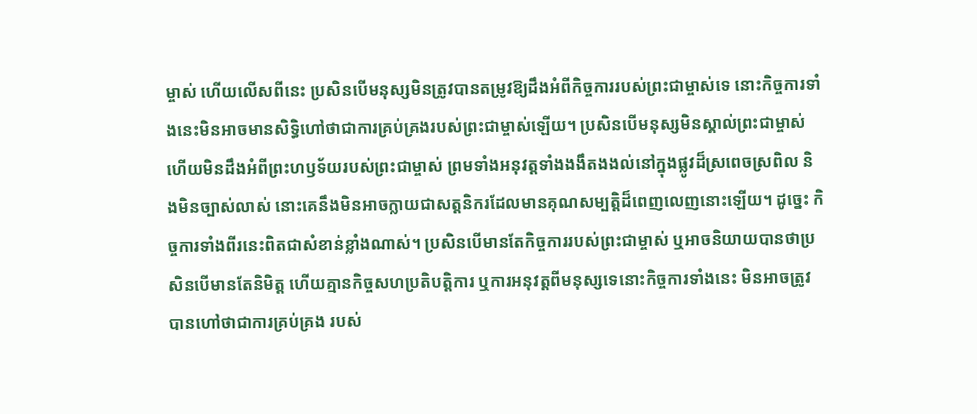ម្ចាស់ ហើយលើសពីនេះ ប្រសិនបើមនុស្សមិនត្រូវបានតម្រូវឱ្យដឹងអំពីកិច្ចការរបស់ព្រះជាម្ចាស់ទេ នោះកិច្ចការទាំងនេះមិនអាចមានសិទ្ធិហៅថាជាការគ្រប់គ្រងរបស់ព្រះជាម្ចាស់ឡើយ។ ប្រសិនបើមនុស្សមិនស្គាល់ព្រះជាម្ចាស់ហើយមិនដឹងអំពីព្រះហឫទ័យរបស់ព្រះជាម្ចាស់ ព្រមទាំងអនុវត្តទាំងងងឹតងងល់នៅក្នុងផ្លូវដ៏ស្រពេចស្រពិល និងមិនច្បាស់លាស់ នោះគេនឹងមិនអាចក្លាយជាសត្តនិករដែលមានគុណសម្បត្តិដ៏ពេញលេញនោះឡើយ។ ដូច្នេះ កិច្ចការទាំងពីរនេះពិតជាសំខាន់ខ្លាំងណាស់។ ប្រសិនបើមានតែកិច្ចការរបស់ព្រះជាម្ចាស់ ឬអាចនិយាយបានថាប្រសិនបើមានតែនិមិត្ត ហើយគ្មានកិច្ចសហប្រតិបត្តិការ ឬការអនុវត្តពីមនុស្សទេនោះកិច្ចការទាំងនេះ មិនអាចត្រូវបានហៅថាជាការគ្រប់គ្រង របស់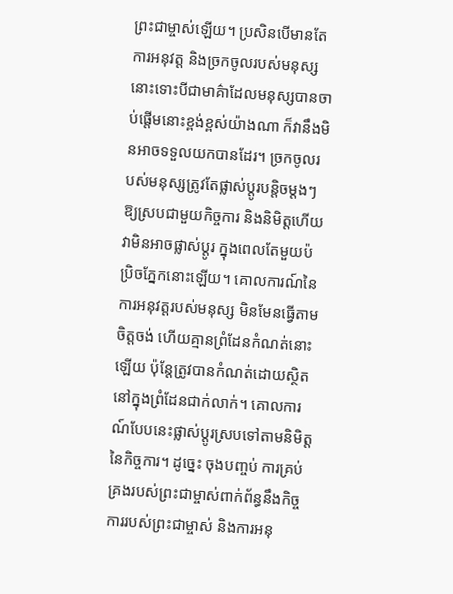ព្រះជាម្ចាស់ឡើយ។ ប្រសិនបើមានតែការអនុវត្ត និងច្រកចូលរបស់មនុស្ស នោះទោះបីជាមាគ៌ាដែលមនុស្សបានចាប់ផ្ដើមនោះខ្ពង់ខ្ពស់យ៉ាងណា ក៏វានឹងមិនអាចទទួលយកបានដែរ។ ច្រកចូលរបស់មនុស្សត្រូវតែផ្លាស់ប្ដូរបន្ដិចម្ដងៗ ឱ្យស្របជាមួយកិច្ចការ និងនិមិត្តហើយវាមិនអាចផ្លាស់ប្ដូរ ក្នុងពេលតែមួយប៉ប្រិចភ្នែកនោះឡើយ។ គោលការណ៍នៃការអនុវត្តរបស់មនុស្ស មិនមែនធ្វើតាមចិត្តចង់ ហើយគ្មានព្រំដែនកំណត់នោះឡើយ ប៉ុន្តែត្រូវបានកំណត់ដោយស្ថិតនៅក្នុងព្រំដែនជាក់លាក់។ គោលការណ៍បែបនេះផ្លាស់ប្ដូរស្របទៅតាមនិមិត្តនៃកិច្ចការ។ ដូច្នេះ ចុងបញ្ចប់ ការគ្រប់គ្រងរបស់ព្រះជាម្ចាស់ពាក់ព័ន្ធនឹងកិច្ចការរបស់ព្រះជាម្ចាស់ និងការអនុ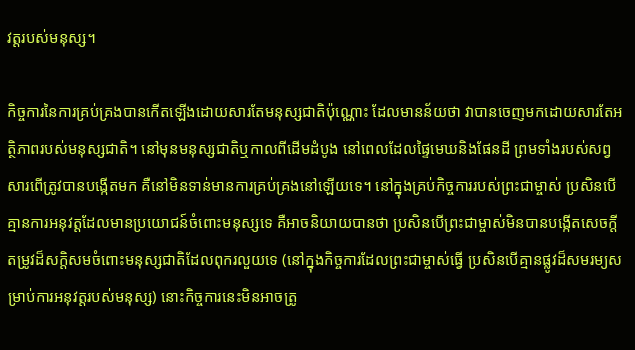វត្តរបស់មនុស្ស។

កិច្ចការនៃការគ្រប់គ្រងបានកើតឡើងដោយសារតែមនុស្សជាតិប៉ុណ្ណោះ ដែលមានន័យថា វាបានចេញមកដោយសារតែអត្ថិភាពរបស់មនុស្សជាតិ។ នៅមុនមនុស្សជាតិឬកាលពីដើមដំបូង នៅពេលដែលផ្ទៃមេឃនិងផែនដី ព្រមទាំងរបស់សព្វសារពើត្រូវបានបង្កើតមក គឺនៅមិនទាន់មានការគ្រប់គ្រងនៅឡើយទេ។ នៅក្នុងគ្រប់កិច្ចការរបស់ព្រះជាម្ចាស់ ប្រសិនបើគ្មានការអនុវត្តដែលមានប្រយោជន៍ចំពោះមនុស្សទេ គឺអាចនិយាយបានថា ប្រសិនបើព្រះជាម្ចាស់មិនបានបង្កើតសេចក្ដីតម្រូវដ៏សក្ដិសមចំពោះមនុស្សជាតិដែលពុករលួយទេ (នៅក្នុងកិច្ចការដែលព្រះជាម្ចាស់ធ្វើ ប្រសិនបើគ្មានផ្លូវដ៏សមរម្យសម្រាប់ការអនុវត្តរបស់មនុស្ស) នោះកិច្ចការនេះមិនអាចត្រូ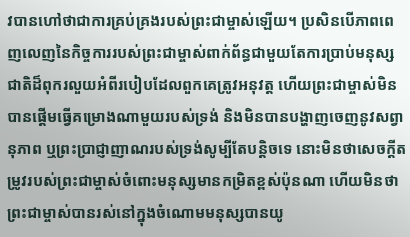វបានហៅថាជាការគ្រប់គ្រងរបស់ព្រះជាម្ចាស់ឡើយ។ ប្រសិនបើភាពពេញលេញនៃកិច្ចការរបស់ព្រះជាម្ចាស់ពាក់ព័ន្ធជាមួយតែការប្រាប់មនុស្សជាតិដ៏ពុករលួយអំពីរបៀបដែលពួកគេត្រូវអនុវត្ត ហើយព្រះជាម្ចាស់មិនបានផ្ដើមធ្វើគម្រោងណាមួយរបស់ទ្រង់ និងមិនបានបង្ហាញចេញនូវសព្វានុភាព ឬព្រះប្រាជ្ញាញាណរបស់ទ្រង់សូម្បីតែបន្ដិចទេ នោះមិនថាសេចក្ដីតម្រូវរបស់ព្រះជាម្ចាស់ចំពោះមនុស្សមានកម្រិតខ្ពស់ប៉ុនណា ហើយមិនថាព្រះជាម្ចាស់បានរស់នៅក្នុងចំណោមមនុស្សបានយូ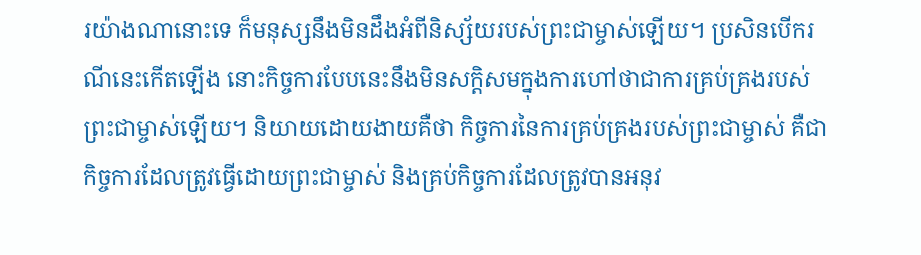រយ៉ាងណានោះទេ ក៏មនុស្សនឹងមិនដឹងអំពីនិស្ស័យរបស់ព្រះជាម្ចាស់ឡើយ។ ប្រសិនបើករណីនេះកើតឡើង នោះកិច្ចការបែបនេះនឹងមិនសក្តិសមក្នុងការហៅថាជាការគ្រប់គ្រងរបស់ព្រះជាម្ចាស់ឡើយ។ និយាយដោយងាយគឺថា កិច្ចការនៃការគ្រប់គ្រងរបស់ព្រះជាម្ចាស់ គឺជាកិច្ចការដែលត្រូវធ្វើដោយព្រះជាម្ចាស់ និងគ្រប់កិច្ចការដែលត្រូវបានអនុវ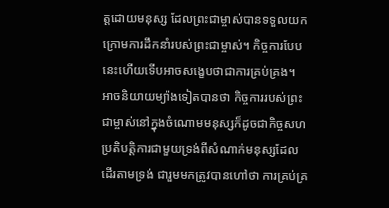ត្តដោយមនុស្ស ដែលព្រះជាម្ចាស់បានទទួលយកក្រោមការដឹកនាំរបស់ព្រះជាម្ចាស់។ កិច្ចការបែបនេះហើយទើបអាចសង្ខេបថាជាការគ្រប់គ្រង។ អាចនិយាយម្យ៉ាងទៀតបានថា កិច្ចការរបស់ព្រះជាម្ចាស់នៅក្នុងចំណោមមនុស្សក៏ដូចជាកិច្ចសហប្រតិបត្តិការជាមួយទ្រង់ពីសំណាក់មនុស្សដែលដើរតាមទ្រង់ ជារួមមកត្រូវបានហៅថា ការគ្រប់គ្រ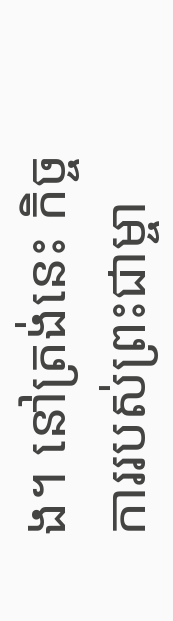ង។ នៅត្រង់នេះ កិច្ចការរបស់ព្រះជាម្ចា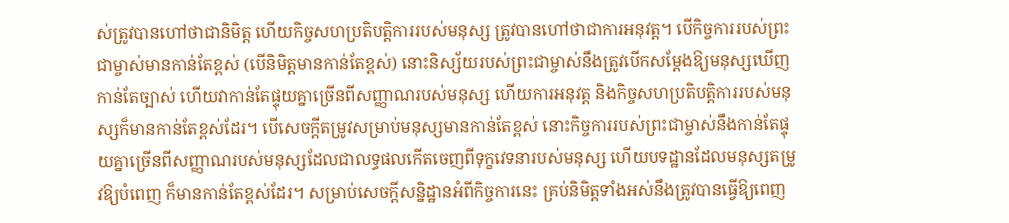ស់ត្រូវបានហៅថាជានិមិត្ត ហើយកិច្ចសហប្រតិបត្តិការរបស់មនុស្ស ត្រូវបានហៅថាជាការអនុវត្ត។ បើកិច្ចការរបស់ព្រះជាម្ចាស់មានកាន់តែខ្ពស់ (បើនិមិត្តមានកាន់តែខ្ពស់) នោះនិស្ស័យរបស់ព្រះជាម្ចាស់នឹងត្រូវបើកសម្ដែងឱ្យមនុស្សឃើញកាន់តែច្បាស់ ហើយវាកាន់តែផ្ទុយគ្នាច្រើនពីសញ្ញាណរបស់មនុស្ស ហើយការអនុវត្ត និងកិច្ចសហប្រតិបត្តិការរបស់មនុស្សក៏មានកាន់តែខ្ពស់ដែរ។ បើសេចក្ដីតម្រូវសម្រាប់មនុស្សមានកាន់តែខ្ពស់ នោះកិច្ចការរបស់ព្រះជាម្ចាស់នឹងកាន់តែផ្ទុយគ្នាច្រើនពីសញ្ញាណរបស់មនុស្សដែលជាលទ្ធផលកើតចេញពីទុក្ខវេទនារបស់មនុស្ស ហើយបទដ្ឋានដែលមនុស្សតម្រូវឱ្យបំពេញ ក៏មានកាន់តែខ្ពស់ដែរ។ សម្រាប់សេចក្តីសន្និដ្ឋានអំពីកិច្ចការនេះ គ្រប់និមិត្តទាំងអស់នឹងត្រូវបានធ្វើឱ្យពេញ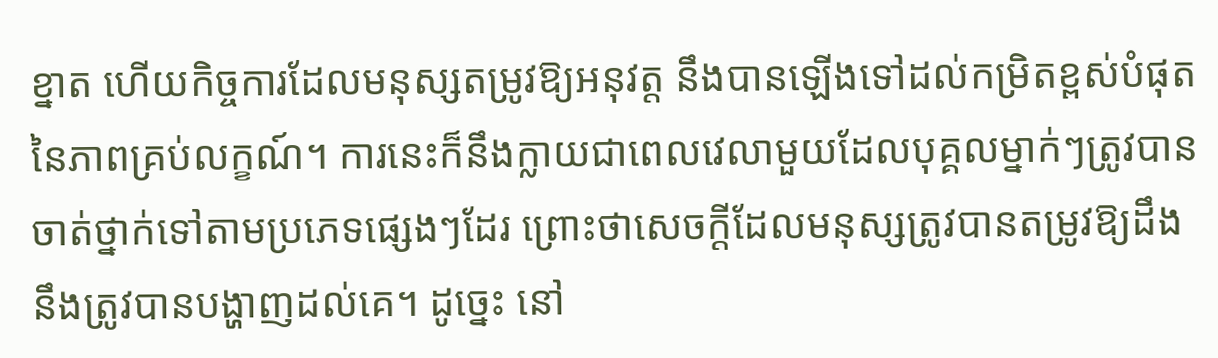ខ្នាត ហើយកិច្ចការដែលមនុស្សតម្រូវឱ្យអនុវត្ត នឹងបានឡើងទៅដល់កម្រិតខ្ពស់បំផុតនៃភាពគ្រប់លក្ខណ៍។ ការនេះក៏នឹងក្លាយជាពេលវេលាមួយដែលបុគ្គលម្នាក់ៗត្រូវបានចាត់ថ្នាក់ទៅតាមប្រភេទផ្សេងៗដែរ ព្រោះថាសេចក្តីដែលមនុស្សត្រូវបានតម្រូវឱ្យដឹង នឹងត្រូវបានបង្ហាញដល់គេ។ ដូច្នេះ នៅ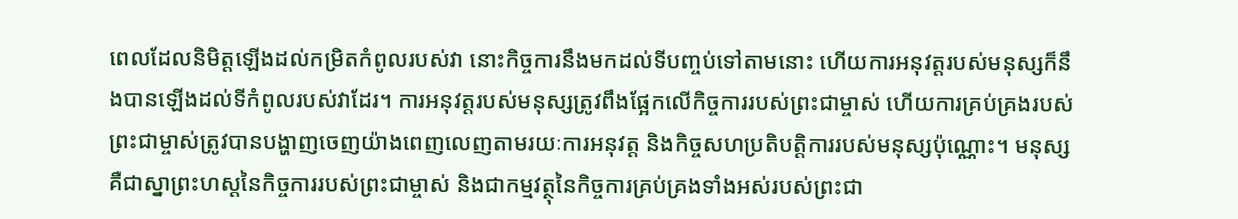ពេលដែលនិមិត្តឡើងដល់កម្រិតកំពូលរបស់វា នោះកិច្ចការនឹងមកដល់ទីបញ្ចប់ទៅតាមនោះ ហើយការអនុវត្តរបស់មនុស្សក៏នឹងបានឡើងដល់ទីកំពូលរបស់វាដែរ។ ការអនុវត្តរបស់មនុស្សត្រូវពឹងផ្អែកលើកិច្ចការរបស់ព្រះជាម្ចាស់ ហើយការគ្រប់គ្រងរបស់ព្រះជាម្ចាស់ត្រូវបានបង្ហាញចេញយ៉ាងពេញលេញតាមរយៈការអនុវត្ត និងកិច្ចសហប្រតិបត្តិការរបស់មនុស្សប៉ុណ្ណោះ។ មនុស្សគឺជាស្នាព្រះហស្តនៃកិច្ចការរបស់ព្រះជាម្ចាស់ និងជាកម្មវត្ថុនៃកិច្ចការគ្រប់គ្រងទាំងអស់របស់ព្រះជា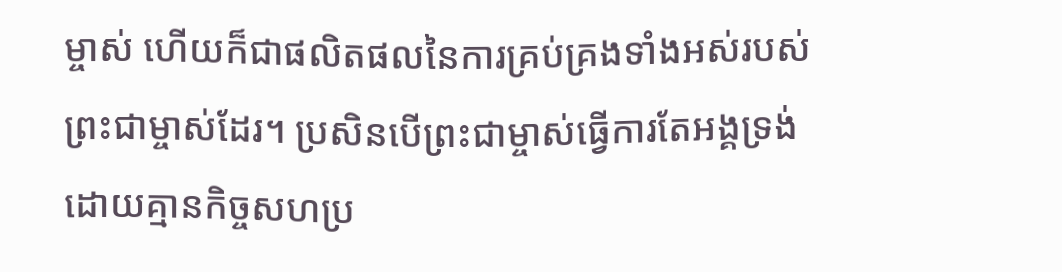ម្ចាស់ ហើយក៏ជាផលិតផលនៃការគ្រប់គ្រងទាំងអស់របស់ព្រះជាម្ចាស់ដែរ។ ប្រសិនបើព្រះជាម្ចាស់ធ្វើការតែអង្គទ្រង់ ដោយគ្មានកិច្ចសហប្រ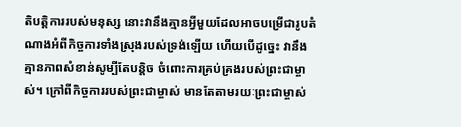តិបត្តិការរបស់មនុស្ស នោះវានឹងគ្មានអ្វីមួយដែលអាចបម្រើជារូបតំណាងអំពីកិច្ចការទាំងស្រុងរបស់ទ្រង់ឡើយ ហើយបើដូច្នេះ វានឹងគ្មានភាពសំខាន់សូម្បីតែបន្ដិច ចំពោះការគ្រប់គ្រងរបស់ព្រះជាម្ចាស់។ ក្រៅពីកិច្ចការរបស់ព្រះជាម្ចាស់ មានតែតាមរយៈព្រះជាម្ចាស់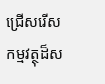ជ្រើសរើសកម្មវត្ថុដ៏ស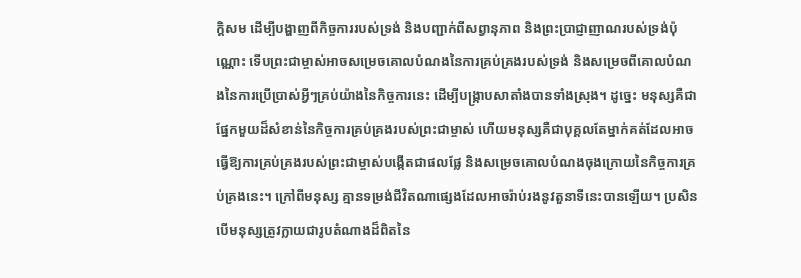ក្ដិសម ដើម្បីបង្ហាញពីកិច្ចការរបស់ទ្រង់ និងបញ្ជាក់ពីសព្វានុភាព និងព្រះប្រាជ្ញាញាណរបស់ទ្រង់ប៉ុណ្ណោះ ទើបព្រះជាម្ចាស់អាចសម្រេចគោលបំណងនៃការគ្រប់គ្រងរបស់ទ្រង់ និងសម្រេចពីគោលបំណងនៃការប្រើប្រាស់អ្វីៗគ្រប់យ៉ាងនៃកិច្ចការនេះ ដើម្បីបង្រ្កាបសាតាំងបានទាំងស្រុង។ ដូច្នេះ មនុស្សគឺជាផ្នែកមួយដ៏សំខាន់នៃកិច្ចការគ្រប់គ្រងរបស់ព្រះជាម្ចាស់ ហើយមនុស្សគឺជាបុគ្គលតែម្នាក់គត់ដែលអាចធ្វើឱ្យការគ្រប់គ្រងរបស់ព្រះជាម្ចាស់បង្កើតជាផលផ្លែ និងសម្រេចគោលបំណងចុងក្រោយនៃកិច្ចការគ្រប់គ្រងនេះ។ ក្រៅពីមនុស្ស គ្មានទម្រង់ជីវិតណាផ្សេងដែលអាចរ៉ាប់រងនូវតួនាទីនេះបានឡើយ។ ប្រសិនបើមនុស្សត្រូវក្លាយជារូបតំណាងដ៏ពិតនៃ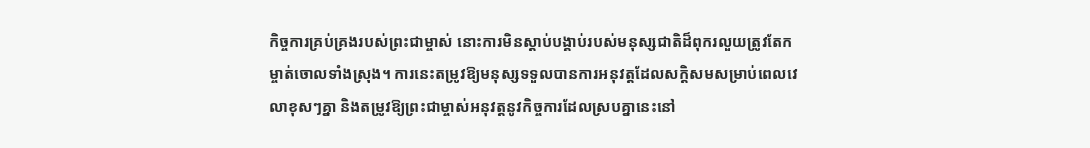កិច្ចការគ្រប់គ្រងរបស់ព្រះជាម្ចាស់ នោះការមិនស្ដាប់បង្គាប់របស់មនុស្សជាតិដ៏ពុករលួយត្រូវតែកម្ចាត់ចោលទាំងស្រុង។ ការនេះតម្រូវឱ្យមនុស្សទទួលបានការអនុវត្តដែលសក្ដិសមសម្រាប់ពេលវេលាខុសៗគ្នា និងតម្រូវឱ្យព្រះជាម្ចាស់អនុវត្តនូវកិច្ចការដែលស្របគ្នានេះនៅ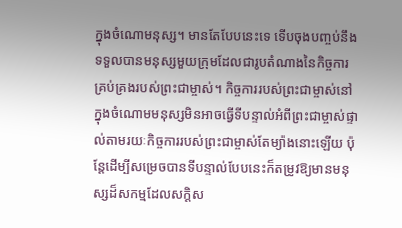ក្នុងចំណោមនុស្ស។ មានតែបែបនេះទេ ទើបចុងបញ្ចប់នឹងទទួលបានមនុស្សមួយក្រុមដែលជារូបតំណាងនៃកិច្ចការគ្រប់គ្រងរបស់ព្រះជាម្ចាស់។ កិច្ចការរបស់ព្រះជាម្ចាស់នៅក្នុងចំណោមមនុស្សមិនអាចធ្វើទីបន្ទាល់អំពីព្រះជាម្ចាស់ផ្ទាល់តាមរយៈកិច្ចការរបស់ព្រះជាម្ចាស់តែម្យ៉ាងនោះឡើយ ប៉ុន្តែដើម្បីសម្រេចបានទីបន្ទាល់បែបនេះក៏តម្រូវឱ្យមានមនុស្សដ៏សកម្មដែលសក្តិស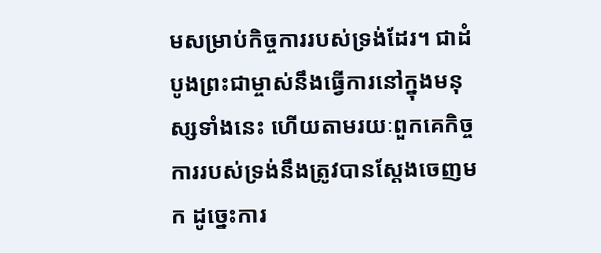មសម្រាប់កិច្ចការរបស់ទ្រង់ដែរ។ ជាដំបូងព្រះជាម្ចាស់នឹងធ្វើការនៅក្នុងមនុស្សទាំងនេះ ហើយតាមរយៈពួកគេកិច្ចការរបស់ទ្រង់នឹងត្រូវបានស្ដែងចេញមក ដូច្នេះការ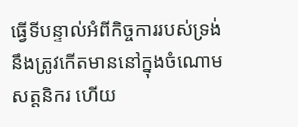ធ្វើទីបន្ទាល់អំពីកិច្ចការរបស់ទ្រង់នឹងត្រូវកើតមាននៅក្នុងចំណោមសត្តនិករ ហើយ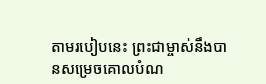តាមរបៀបនេះ ព្រះជាម្ចាស់នឹងបានសម្រេចគោលបំណ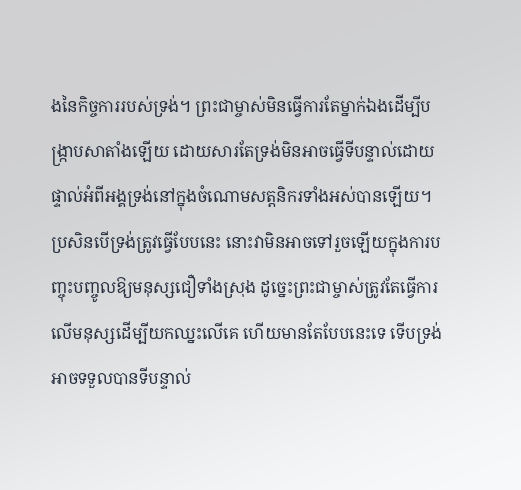ងនៃកិច្ចការរបស់ទ្រង់។ ព្រះជាម្ចាស់មិនធ្វើការតែម្នាក់ឯងដើម្បីបង្រ្កាបសាតាំងឡើយ ដោយសារតែទ្រង់មិនអាចធ្វើទីបន្ទាល់ដោយផ្ទាល់អំពីអង្គទ្រង់នៅក្នុងចំណោមសត្តនិករទាំងអស់បានឡើយ។ ប្រសិនបើទ្រង់ត្រូវធ្វើបែបនេះ នោះវាមិនអាចទៅរួចឡើយក្នុងការបញ្ចុះបញ្ចូលឱ្យមនុស្សជឿទាំងស្រុង ដូច្នេះព្រះជាម្ចាស់ត្រូវតែធ្វើការលើមនុស្សដើម្បីយកឈ្នះលើគេ ហើយមានតែបែបនេះទេ ទើបទ្រង់អាចទទួលបានទីបន្ទាល់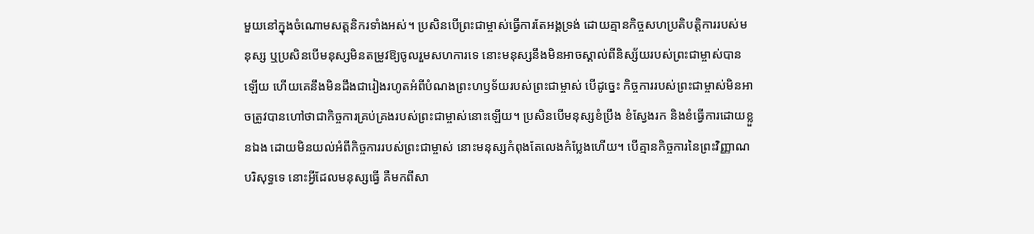មួយនៅក្នុងចំណោមសត្តនិករទាំងអស់។ ប្រសិនបើព្រះជាម្ចាស់ធ្វើការតែអង្គទ្រង់ ដោយគ្មានកិច្ចសហប្រតិបត្តិការរបស់មនុស្ស ឬប្រសិនបើមនុស្សមិនតម្រូវឱ្យចូលរួមសហការទេ នោះមនុស្សនឹងមិនអាចស្គាល់ពីនិស្ស័យរបស់ព្រះជាម្ចាស់បានឡើយ ហើយគេនឹងមិនដឹងជារៀងរហូតអំពីបំណងព្រះហឫទ័យរបស់ព្រះជាម្ចាស់ បើដូច្នេះ កិច្ចការរបស់ព្រះជាម្ចាស់មិនអាចត្រូវបានហៅថាជាកិច្ចការគ្រប់គ្រងរបស់ព្រះជាម្ចាស់នោះឡើយ។ ប្រសិនបើមនុស្សខំប្រឹង ខំស្វែងរក និងខំធ្វើការដោយខ្លួនឯង ដោយមិនយល់អំពីកិច្ចការរបស់ព្រះជាម្ចាស់ នោះមនុស្សកំពុងតែលេងកំប្លែងហើយ។ បើគ្មានកិច្ចការនៃព្រះវិញ្ញាណបរិសុទ្ធទេ នោះអ្វីដែលមនុស្សធ្វើ គឺមកពីសា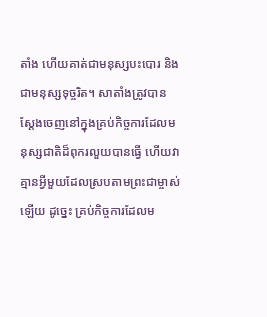តាំង ហើយគាត់ជាមនុស្សបះបោរ និងជាមនុស្សទុច្ចរិត។ សាតាំងត្រូវបានស្ដែងចេញនៅក្នុងគ្រប់កិច្ចការដែលមនុស្សជាតិដ៏ពុករលួយបានធ្វើ ហើយវាគ្មានអ្វីមួយដែលស្របតាមព្រះជាម្ចាស់ឡើយ ដូច្នេះ គ្រប់កិច្ចការដែលម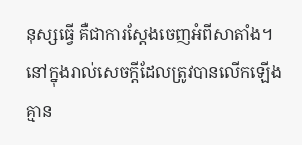នុស្សធ្វើ គឺជាការស្ដែងចេញអំពីសាតាំង។ នៅក្នុងរាល់សេចក្តីដែលត្រូវបានលើកឡើង គ្មាន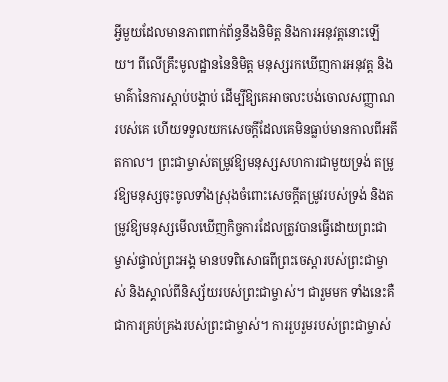អ្វីមួយដែលមានភាពពាក់ព័ន្ធនឹងនិមិត្ត និងការអនុវត្តនោះឡើយ។ ពីលើគ្រឹះមូលដ្ឋាននៃនិមិត្ត មនុស្សរកឃើញការអនុវត្ត និងមាគ៌ានៃការស្ដាប់បង្គាប់ ដើម្បីឱ្យគេអាចលះបង់ចោលសញ្ញាណរបស់គេ ហើយទទួលយកសេចក្តីដែលគេមិនធ្លាប់មានកាលពីអតីតកាល។ ព្រះជាម្ចាស់តម្រូវឱ្យមនុស្សសហការជាមួយទ្រង់ តម្រូវឱ្យមនុស្សចុះចូលទាំងស្រុងចំពោះសេចក្ដីតម្រូវរបស់ទ្រង់ និងតម្រូវឱ្យមនុស្សមើលឃើញកិច្ចការដែលត្រូវបានធ្វើដោយព្រះជាម្ចាស់ផ្ទាល់ព្រះអង្គ មានបទពិសោធពីព្រះចេស្ដារបស់ព្រះជាម្ចាស់ និងស្គាល់ពីនិស្ស័យរបស់ព្រះជាម្ចាស់។ ជារួមមក ទាំងនេះគឺជាការគ្រប់គ្រងរបស់ព្រះជាម្ចាស់។ ការរួបរួមរបស់ព្រះជាម្ចាស់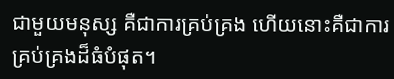ជាមួយមនុស្ស គឺជាការគ្រប់គ្រង ហើយនោះគឺជាការគ្រប់គ្រងដ៏ធំបំផុត។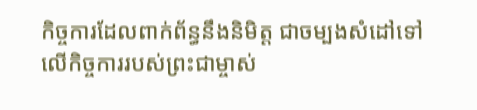កិច្ចការដែលពាក់ព័ន្ធនឹងនិមិត្ត ជាចម្បងសំដៅទៅលើកិច្ចការរបស់ព្រះជាម្ចាស់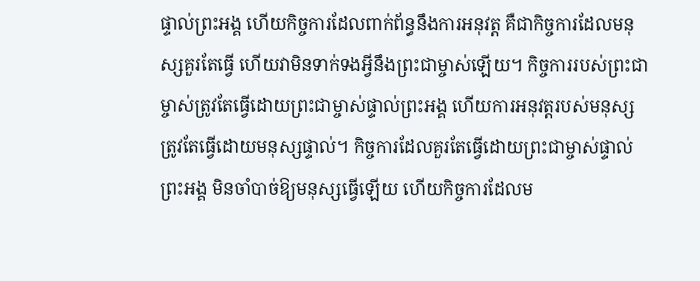ផ្ទាល់ព្រះអង្គ ហើយកិច្ចការដែលពាក់ព័ន្ធនឹងការអនុវត្ត គឺជាកិច្ចការដែលមនុស្សគួរតែធ្វើ ហើយវាមិនទាក់ទងអ្វីនឹងព្រះជាម្ចាស់ឡើយ។ កិច្ចការរបស់ព្រះជាម្ចាស់ត្រូវតែធ្វើដោយព្រះជាម្ចាស់ផ្ទាល់ព្រះអង្គ ហើយការអនុវត្តរបស់មនុស្សត្រូវតែធ្វើដោយមនុស្សផ្ទាល់។ កិច្ចការដែលគួរតែធ្វើដោយព្រះជាម្ចាស់ផ្ទាល់ព្រះអង្គ មិនចាំបាច់ឱ្យមនុស្សធ្វើឡើយ ហើយកិច្ចការដែលម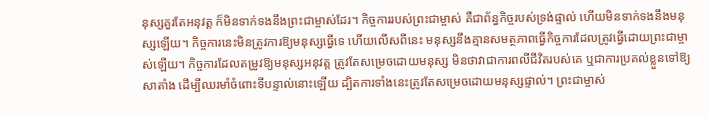នុស្សគួរតែអនុវត្ត ក៏មិនទាក់ទងនឹងព្រះជាម្ចាស់ដែរ។ កិច្ចការរបស់ព្រះជាម្ចាស់ គឺជាព័ន្ធកិច្ចរបស់ទ្រង់ផ្ទាល់ ហើយមិនទាក់ទងនឹងមនុស្សឡើយ។ កិច្ចការនេះមិនត្រូវការឱ្យមនុស្សធ្វើទេ ហើយលើសពីនេះ មនុស្សនឹងគ្មានសមត្ថភាពធ្វើកិច្ចការដែលត្រូវធ្វើដោយព្រះជាម្ចាស់ឡើយ។ កិច្ចការដែលតម្រូវឱ្យមនុស្សអនុវត្ត ត្រូវតែសម្រេចដោយមនុស្ស មិនថាវាជាការពលីជីវិតរបស់គេ ឬជាការប្រគល់ខ្លួនទៅឱ្យសាតាំង ដើម្បីឈរមាំចំពោះទីបន្ទាល់នោះឡើយ ដ្បិតការទាំងនេះត្រូវតែសម្រេចដោយមនុស្សផ្ទាល់។ ព្រះជាម្ចាស់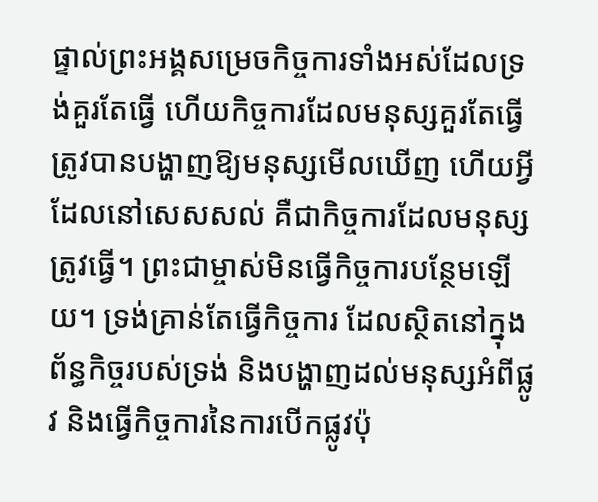ផ្ទាល់ព្រះអង្គសម្រេចកិច្ចការទាំងអស់ដែលទ្រង់គួរតែធ្វើ ហើយកិច្ចការដែលមនុស្សគួរតែធ្វើ ត្រូវបានបង្ហាញឱ្យមនុស្សមើលឃើញ ហើយអ្វីដែលនៅសេសសល់ គឺជាកិច្ចការដែលមនុស្សត្រូវធ្វើ។ ព្រះជាម្ចាស់មិនធ្វើកិច្ចការបន្ថែមឡើយ។ ទ្រង់គ្រាន់តែធ្វើកិច្ចការ ដែលស្ថិតនៅក្នុងព័ន្ធកិច្ចរបស់ទ្រង់ និងបង្ហាញដល់មនុស្សអំពីផ្លូវ និងធ្វើកិច្ចការនៃការបើកផ្លូវប៉ុ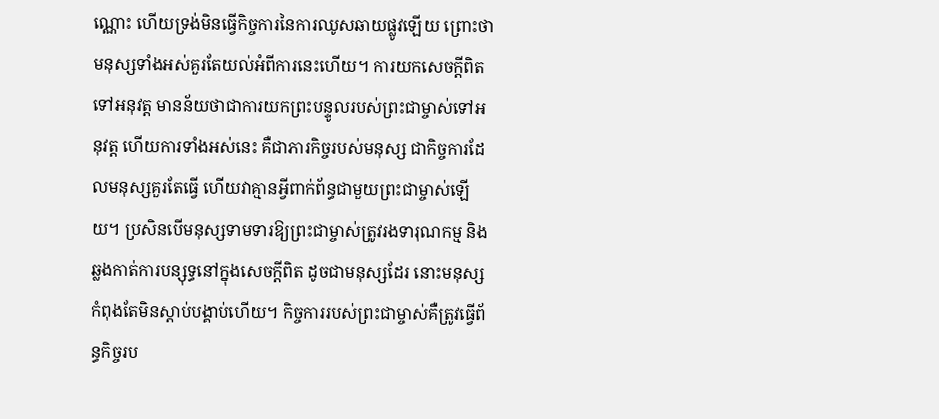ណ្ណោះ ហើយទ្រង់មិនធ្វើកិច្ចការនៃការឈូសឆាយផ្លូវឡើយ ព្រោះថាមនុស្សទាំងអស់គួរតែយល់អំពីការនេះហើយ។ ការយកសេចក្តីពិតទៅអនុវត្ត មានន័យថាជាការយកព្រះបន្ទូលរបស់ព្រះជាម្ចាស់ទៅអនុវត្ត ហើយការទាំងអស់នេះ គឺជាភារកិច្ចរបស់មនុស្ស ជាកិច្ចការដែលមនុស្សគួរតែធ្វើ ហើយវាគ្មានអ្វីពាក់ព័ន្ធជាមួយព្រះជាម្ចាស់ឡើយ។ ប្រសិនបើមនុស្សទាមទារឱ្យព្រះជាម្ចាស់ត្រូវរងទារុណកម្ម និងឆ្លងកាត់ការបន្សុទ្ធនៅក្នុងសេចក្តីពិត ដូចជាមនុស្សដែរ នោះមនុស្សកំពុងតែមិនស្ដាប់បង្គាប់ហើយ។ កិច្ចការរបស់ព្រះជាម្ចាស់គឺត្រូវធ្វើព័ន្ធកិច្ចរប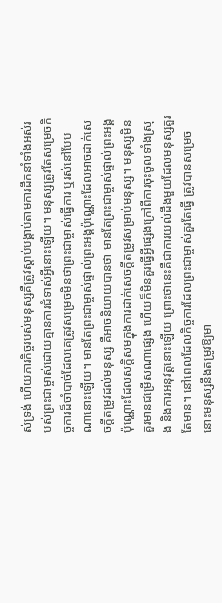ស់ទ្រង់ ហើយភារកិច្ចរបស់មនុស្សគឺត្រូវស្ដាប់បង្គាប់តាមការដឹកនាំទាំងអស់របស់ព្រះជាម្ចាស់ដោយគ្មានការជំទាស់អ្វីនោះឡើយ។ មនុស្សត្រូវតែសម្រេចកិច្ចការដ៏ចាំបាច់ដែលគេត្រូវសម្រេចមិនថាព្រះជាម្ចាស់ធ្វើការ ឬរស់នៅបែបណានោះឡើយ។ មានតែព្រះជាម្ចាស់ផ្ទាល់ព្រះអង្គប៉ុណ្ណោះដែលអាចដាក់សេចក្ដីតម្រូវដល់មនុស្ស គឺអាចនិយាយបានថា មានតែព្រះជាម្ចាស់ផ្ទាល់ព្រះអង្គប៉ុណ្ណោះដែលសក្ដិសមក្នុងការដាក់សេចក្ដីតម្រូវសម្រាប់មនុស្ស។ មនុស្សមិនគួរមានជម្រើសណាផ្សេង ហើយក៏មិនគួរធ្វើអ្វីផ្សេងក្រៅពីការចុះចូលទាំងស្រុង និងការអនុវត្តនោះឡើយ ព្រោះថានេះគឺជាការយល់ដឹងមួយដែលមនុស្សគួរតែមាន។ នៅពេលដែលកិច្ចការដែលព្រះជាម្ចាស់គួរតែធ្វើ ត្រូវបានសម្រេចនោះមនុស្សនឹងតម្រូវឱ្យមា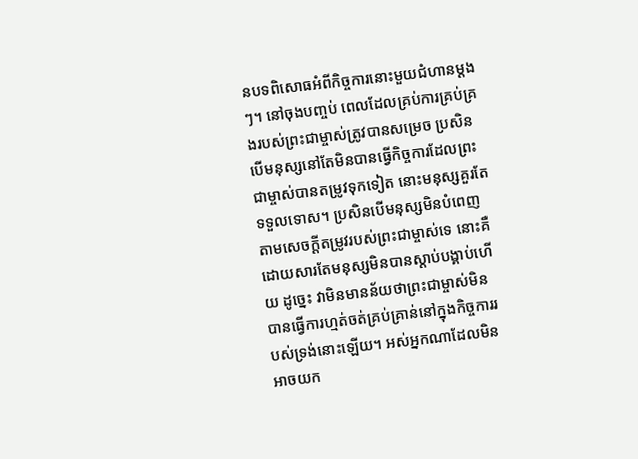នបទពិសោធអំពីកិច្ចការនោះមួយជំហានម្ដងៗ។ នៅចុងបញ្ចប់ ពេលដែលគ្រប់ការគ្រប់គ្រងរបស់ព្រះជាម្ចាស់ត្រូវបានសម្រេច ប្រសិនបើមនុស្សនៅតែមិនបានធ្វើកិច្ចការដែលព្រះជាម្ចាស់បានតម្រូវទុកទៀត នោះមនុស្សគួរតែទទួលទោស។ ប្រសិនបើមនុស្សមិនបំពេញតាមសេចក្ដីតម្រូវរបស់ព្រះជាម្ចាស់ទេ នោះគឺដោយសារតែមនុស្សមិនបានស្ដាប់បង្គាប់ហើយ ដូច្នេះ វាមិនមានន័យថាព្រះជាម្ចាស់មិនបានធ្វើការហ្មត់ចត់គ្រប់គ្រាន់នៅក្នុងកិច្ចការរបស់ទ្រង់នោះឡើយ។ អស់អ្នកណាដែលមិនអាចយក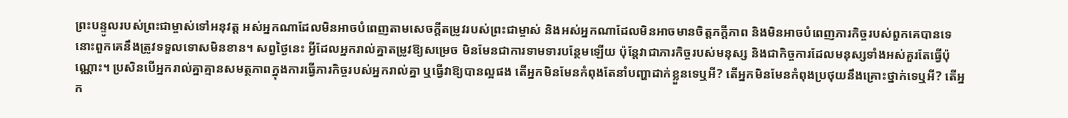ព្រះបន្ទូលរបស់ព្រះជាម្ចាស់ទៅអនុវត្ត អស់អ្នកណាដែលមិនអាចបំពេញតាមសេចក្ដីតម្រូវរបស់ព្រះជាម្ចាស់ និងអស់អ្នកណាដែលមិនអាចមានចិត្តភក្ដីភាព និងមិនអាចបំពេញភារកិច្ចរបស់ពួកគេបានទេ នោះពួកគេនឹងត្រូវទទួលទោសមិនខាន។ សព្វថ្ងៃនេះ អ្វីដែលអ្នករាល់គ្នាតម្រូវឱ្យសម្រេច មិនមែនជាការទាមទារបន្ថែមឡើយ ប៉ុន្តែវាជាភារកិច្ចរបស់មនុស្ស និងជាកិច្ចការដែលមនុស្សទាំងអស់គួរតែធ្វើប៉ុណ្ណោះ។ ប្រសិនបើអ្នករាល់គ្នាគ្មានសមត្ថភាពក្នុងការធ្វើភារកិច្ចរបស់អ្នករាល់គ្នា ឬធ្វើវាឱ្យបានល្អផង តើអ្នកមិនមែនកំពុងតែនាំបញ្ហាដាក់ខ្លួនទេឬអី? តើអ្នកមិនមែនកំពុងប្រថុយនឹងគ្រោះថ្នាក់ទេឬអី? តើអ្នក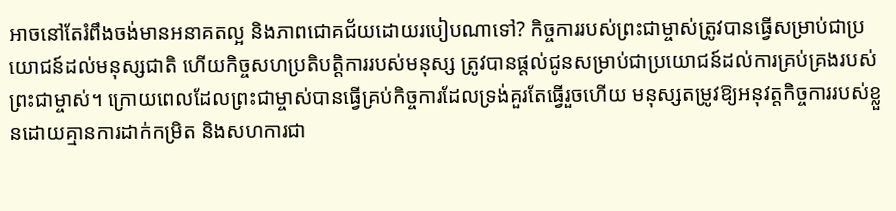អាចនៅតែរំពឹងចង់មានអនាគតល្អ និងភាពជោគជ័យដោយរបៀបណាទៅ? កិច្ចការរបស់ព្រះជាម្ចាស់ត្រូវបានធ្វើសម្រាប់ជាប្រយោជន៍ដល់មនុស្សជាតិ ហើយកិច្ចសហប្រតិបត្តិការរបស់មនុស្ស ត្រូវបានផ្ដល់ជូនសម្រាប់ជាប្រយោជន៍ដល់ការគ្រប់គ្រងរបស់ព្រះជាម្ចាស់។ ក្រោយពេលដែលព្រះជាម្ចាស់បានធ្វើគ្រប់កិច្ចការដែលទ្រង់គួរតែធ្វើរួចហើយ មនុស្សតម្រូវឱ្យអនុវត្តកិច្ចការរបស់ខ្លួនដោយគ្មានការដាក់កម្រិត និងសហការជា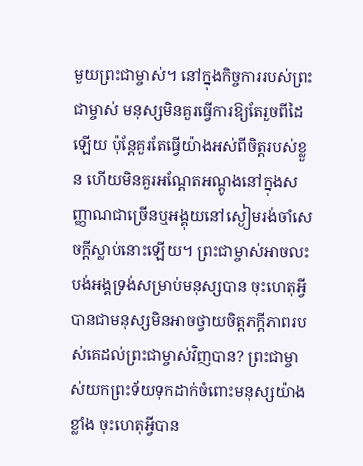មួយព្រះជាម្ចាស់។ នៅក្នុងកិច្ចការរបស់ព្រះជាម្ចាស់ មនុស្សមិនគួរធ្វើការឱ្យតែរួចពីដៃឡើយ ប៉ុន្តែគួរតែធ្វើយ៉ាងអស់ពីចិត្តរបស់ខ្លួន ហើយមិនគួរអណ្ដែតអណ្ដូងនៅក្នុងសញ្ញាណជាច្រើនឬអង្គុយនៅស្ងៀមរង់ចាំសេចក្តីស្លាប់នោះឡើយ។ ព្រះជាម្ចាស់អាចលះបង់អង្គទ្រង់សម្រាប់មនុស្សបាន ចុះហេតុអ្វីបានជាមនុស្សមិនអាចថ្វាយចិត្តភក្តីភាពរបស់គេដល់ព្រះជាម្ចាស់វិញបាន? ព្រះជាម្ចាស់យកព្រះទ័យទុកដាក់ចំពោះមនុស្សយ៉ាងខ្លាំង ចុះហេតុអ្វីបាន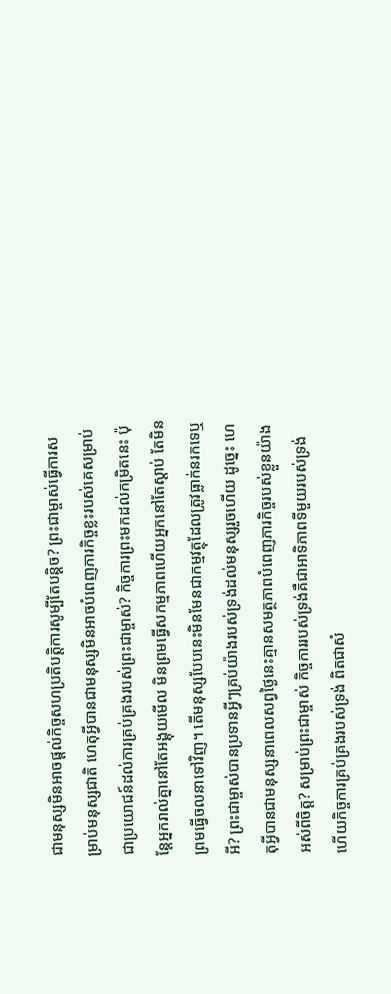ជាមនុស្សមិនអាចផ្ដល់កិច្ចសហប្រតិបត្តិការសូម្បីតែបន្ដិច? ព្រះជាម្ចាស់ធ្វើការសម្រាប់មនុស្សជាតិ ហេតុអ្វីបានជាមនុស្សមិនអាចបំពេញភារកិច្ចខ្លះរបស់គេសម្រាប់ជាប្រយោជន៍ដល់ការគ្រប់គ្រងរបស់ព្រះជាម្ចាស់? កិច្ចការព្រះមកដល់កម្រិតនេះ ប៉ុន្តែអ្នករាល់គ្នានៅតែអង្គុយមើល មិនព្រមធ្វើសកម្មភាពហើយអ្នកនៅតែស្ដាប់ តែមិនព្រមធ្វើចលនាទៅវិញ។ តើមនុស្សបែបនេះមិនមែនជាកម្មវត្ថុដែលត្រូវធ្លាក់នរកទេឬអី? ព្រះជាម្ចាស់បានប្រទានអ្វីៗគ្រប់យ៉ាងរបស់ទ្រង់ដល់មនុស្សរួចហើយ ដូច្នេះ ហេតុអ្វីបានជាមនុស្សនាពេលសព្វថ្ងៃនេះគ្មានសមត្ថភាពបំពេញភារកិច្ចរបស់ខ្លួនយ៉ាងអស់ពីចិត្ត? សម្រាប់ព្រះជាម្ចាស់ កិច្ចការរបស់ទ្រង់គឺជាអាទិភាពទីមួយរបស់ទ្រង់ ហើយកិច្ចការគ្រប់គ្រងរបស់ទ្រង់ ពិតជាសំ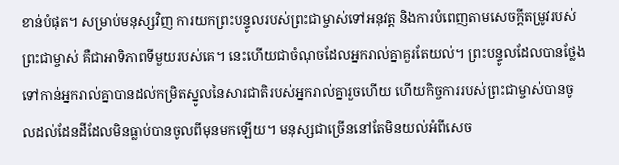ខាន់បំផុត។ សម្រាប់មនុស្សវិញ ការយកព្រះបន្ទូលរបស់ព្រះជាម្ចាស់ទៅអនុវត្ត និងការបំពេញតាមសេចក្ដីតម្រូវរបស់ព្រះជាម្ចាស់ គឺជាអាទិភាពទីមួយរបស់គេ។ នេះហើយជាចំណុចដែលអ្នករាល់គ្នាគួរតែយល់។ ព្រះបន្ទូលដែលបានថ្លែងទៅកាន់អ្នករាល់គ្នាបានដល់កម្រិតស្នូលនៃសារជាតិរបស់អ្នករាល់គ្នារួចហើយ ហើយកិច្ចការរបស់ព្រះជាម្ចាស់បានចូលដល់ដែនដីដែលមិនធ្លាប់បានចូលពីមុនមកឡើយ។ មនុស្សជាច្រើននៅតែមិនយល់អំពីសេច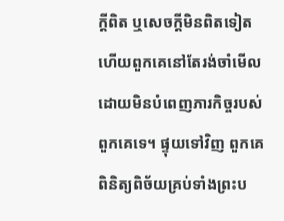ក្តីពិត ឬសេចក្តីមិនពិតទៀត ហើយពួកគេនៅតែរង់ចាំមើលដោយមិនបំពេញភារកិច្ចរបស់ពួកគេទេ។ ផ្ទុយទៅវិញ ពួកគេពិនិត្យពិច័យគ្រប់ទាំងព្រះប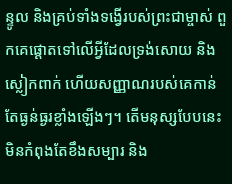ន្ទូល និងគ្រប់ទាំងទង្វើរបស់ព្រះជាម្ចាស់ ពួកគេផ្ដោតទៅលើអ្វីដែលទ្រង់សោយ និងស្លៀកពាក់ ហើយសញ្ញាណរបស់គេកាន់តែធ្ងន់ធ្ងរខ្លាំងឡើងៗ។ តើមនុស្សបែបនេះមិនកំពុងតែខឹងសម្បារ និង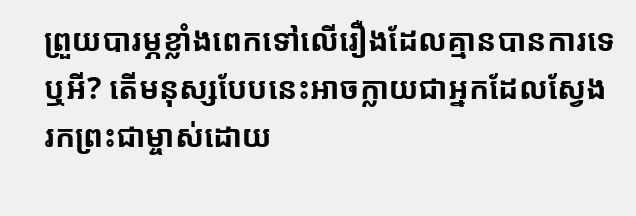ព្រួយបារម្ភខ្លាំងពេកទៅលើរឿងដែលគ្មានបានការទេឬអី? តើមនុស្សបែបនេះអាចក្លាយជាអ្នកដែលស្វែងរកព្រះជាម្ចាស់ដោយ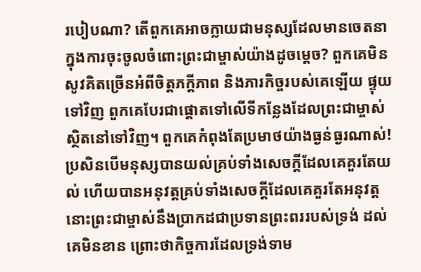របៀបណា? តើពួកគេអាចក្លាយជាមនុស្សដែលមានចេតនាក្នុងការចុះចូលចំពោះព្រះជាម្ចាស់យ៉ាងដូចម្ដេច? ពួកគេមិនសូវគិតច្រើនអំពីចិត្តភក្តីភាព និងភារកិច្ចរបស់គេឡើយ ផ្ទុយទៅវិញ ពួកគេបែរជាផ្ដោតទៅលើទីកន្លែងដែលព្រះជាម្ចាស់ស្ថិតនៅទៅវិញ។ ពួកគេកំពុងតែប្រមាថយ៉ាងធ្ងន់ធ្ងរណាស់! ប្រសិនបើមនុស្សបានយល់គ្រប់ទាំងសេចក្តីដែលគេគួរតែយល់ ហើយបានអនុវត្តគ្រប់ទាំងសេចក្តីដែលគេគួរតែអនុវត្តនោះព្រះជាម្ចាស់នឹងប្រាកដជាប្រទានព្រះពររបស់ទ្រង់ ដល់គេមិនខាន ព្រោះថាកិច្ចការដែលទ្រង់ទាម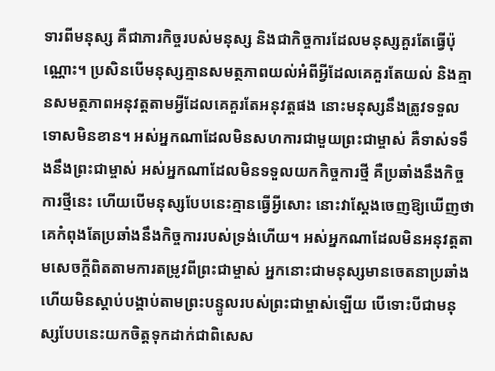ទារពីមនុស្ស គឺជាភារកិច្ចរបស់មនុស្ស និងជាកិច្ចការដែលមនុស្សគួរតែធ្វើប៉ុណ្ណោះ។ ប្រសិនបើមនុស្សគ្មានសមត្ថភាពយល់អំពីអ្វីដែលគេគួរតែយល់ និងគ្មានសមត្ថភាពអនុវត្តតាមអ្វីដែលគេគួរតែអនុវត្តផង នោះមនុស្សនឹងត្រូវទទួលទោសមិនខាន។ អស់អ្នកណាដែលមិនសហការជាមួយព្រះជាម្ចាស់ គឺទាស់ទទឹងនឹងព្រះជាម្ចាស់ អស់អ្នកណាដែលមិនទទួលយកកិច្ចការថ្មី គឺប្រឆាំងនឹងកិច្ចការថ្មីនេះ ហើយបើមនុស្សបែបនេះគ្មានធ្វើអ្វីសោះ នោះវាស្ដែងចេញឱ្យឃើញថា គេកំពុងតែប្រឆាំងនឹងកិច្ចការរបស់ទ្រង់ហើយ។ អស់អ្នកណាដែលមិនអនុវត្តតាមសេចក្តីពិតតាមការតម្រូវពីព្រះជាម្ចាស់ អ្នកនោះជាមនុស្សមានចេតនាប្រឆាំង ហើយមិនស្ដាប់បង្គាប់តាមព្រះបន្ទូលរបស់ព្រះជាម្ចាស់ឡើយ បើទោះបីជាមនុស្សបែបនេះយកចិត្តទុកដាក់ជាពិសេស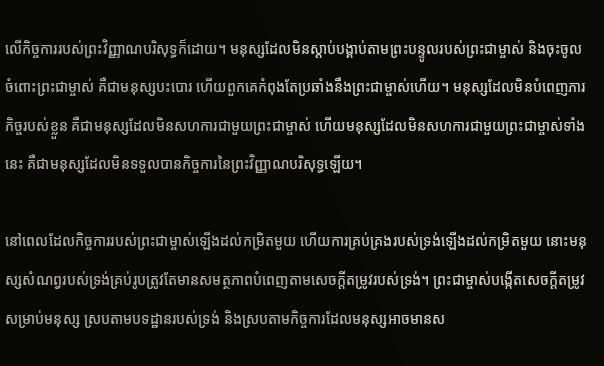លើកិច្ចការរបស់ព្រះវិញ្ញាណបរិសុទ្ធក៏ដោយ។ មនុស្សដែលមិនស្ដាប់បង្គាប់តាមព្រះបន្ទូលរបស់ព្រះជាម្ចាស់ និងចុះចូលចំពោះព្រះជាម្ចាស់ គឺជាមនុស្សបះបោរ ហើយពួកគេកំពុងតែប្រឆាំងនឹងព្រះជាម្ចាស់ហើយ។ មនុស្សដែលមិនបំពេញភារកិច្ចរបស់ខ្លួន គឺជាមនុស្សដែលមិនសហការជាមួយព្រះជាម្ចាស់ ហើយមនុស្សដែលមិនសហការជាមួយព្រះជាម្ចាស់ទាំងនេះ គឺជាមនុស្សដែលមិនទទួលបានកិច្ចការនៃព្រះវិញ្ញាណបរិសុទ្ធឡើយ។

នៅពេលដែលកិច្ចការរបស់ព្រះជាម្ចាស់ឡើងដល់កម្រិតមួយ ហើយការគ្រប់គ្រងរបស់ទ្រង់ឡើងដល់កម្រិតមួយ នោះមនុស្សសំណព្វរបស់ទ្រង់គ្រប់រូបត្រូវតែមានសមត្ថភាពបំពេញតាមសេចក្ដីតម្រូវរបស់ទ្រង់។ ព្រះជាម្ចាស់បង្កើតសេចក្ដីតម្រូវសម្រាប់មនុស្ស ស្របតាមបទដ្ឋានរបស់ទ្រង់ និងស្របតាមកិច្ចការដែលមនុស្សអាចមានស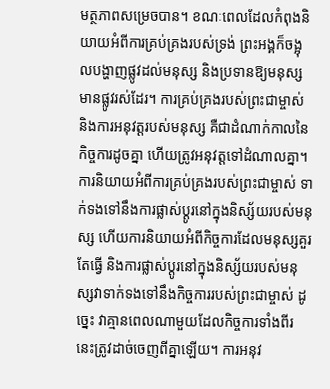មត្ថភាពសម្រេចបាន។ ខណៈពេលដែលកំពុងនិយាយអំពីការគ្រប់គ្រងរបស់ទ្រង់ ព្រះអង្គក៏ចង្អុលបង្ហាញផ្លូវដល់មនុស្ស និងប្រទានឱ្យមនុស្សមានផ្លូវរស់ដែរ។ ការគ្រប់គ្រងរបស់ព្រះជាម្ចាស់ និងការអនុវត្តរបស់មនុស្ស គឺជាដំណាក់កាលនៃកិច្ចការដូចគ្នា ហើយត្រូវអនុវត្តទៅដំណាលគ្នា។ ការនិយាយអំពីការគ្រប់គ្រងរបស់ព្រះជាម្ចាស់ ទាក់ទងទៅនឹងការផ្លាស់ប្ដូរនៅក្នុងនិស្ស័យរបស់មនុស្ស ហើយការនិយាយអំពីកិច្ចការដែលមនុស្សគួរតែធ្វើ និងការផ្លាស់ប្ដូរនៅក្នុងនិស្ស័យរបស់មនុស្សវាទាក់ទងទៅនឹងកិច្ចការរបស់ព្រះជាម្ចាស់ ដូច្នេះ វាគ្មានពេលណាមួយដែលកិច្ចការទាំងពីរនេះត្រូវដាច់ចេញពីគ្នាឡើយ។ ការអនុវ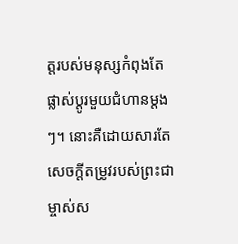ត្តរបស់មនុស្សកំពុងតែផ្លាស់ប្ដូរមួយជំហានម្ដងៗ។ នោះគឺដោយសារតែសេចក្ដីតម្រូវរបស់ព្រះជាម្ចាស់ស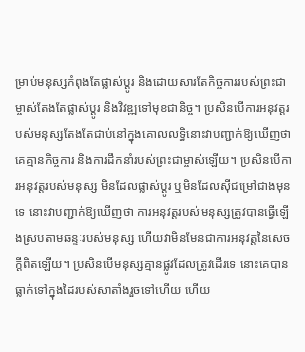ម្រាប់មនុស្សកំពុងតែផ្លាស់ប្ដូរ និងដោយសារតែកិច្ចការរបស់ព្រះជាម្ចាស់តែងតែផ្លាស់ប្ដូរ និងវិវឌ្ឍទៅមុខជានិច្ច។ ប្រសិនបើការអនុវត្តរបស់មនុស្សតែងតែជាប់នៅក្នុងគោលលទ្ធិនោះវាបញ្ជាក់ឱ្យឃើញថា គេគ្មានកិច្ចការ និងការដឹកនាំរបស់ព្រះជាម្ចាស់ឡើយ។ ប្រសិនបើការអនុវត្តរបស់មនុស្ស មិនដែលផ្លាស់ប្ដូរ ឬមិនដែលស៊ីជម្រៅជាងមុនទេ នោះវាបញ្ជាក់ឱ្យឃើញថា ការអនុវត្តរបស់មនុស្សត្រូវបានធ្វើឡើងស្របតាមឆន្ទៈរបស់មនុស្ស ហើយវាមិនមែនជាការអនុវត្តនៃសេចក្តីពិតឡើយ។ ប្រសិនបើមនុស្សគ្មានផ្លូវដែលត្រូវដើរទេ នោះគេបានធ្លាក់ទៅក្នុងដៃរបស់សាតាំងរួចទៅហើយ ហើយ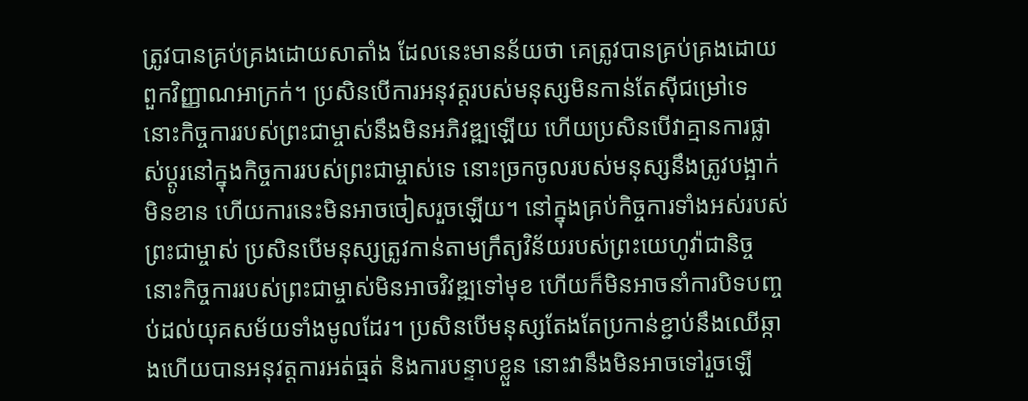ត្រូវបានគ្រប់គ្រងដោយសាតាំង ដែលនេះមានន័យថា គេត្រូវបានគ្រប់គ្រងដោយពួកវិញ្ញាណអាក្រក់។ ប្រសិនបើការអនុវត្តរបស់មនុស្សមិនកាន់តែស៊ីជម្រៅទេ នោះកិច្ចការរបស់ព្រះជាម្ចាស់នឹងមិនអភិវឌ្ឍឡើយ ហើយប្រសិនបើវាគ្មានការផ្លាស់ប្ដូរនៅក្នុងកិច្ចការរបស់ព្រះជាម្ចាស់ទេ នោះច្រកចូលរបស់មនុស្សនឹងត្រូវបង្អាក់មិនខាន ហើយការនេះមិនអាចចៀសរួចឡើយ។ នៅក្នុងគ្រប់កិច្ចការទាំងអស់របស់ព្រះជាម្ចាស់ ប្រសិនបើមនុស្សត្រូវកាន់តាមក្រឹត្យវិន័យរបស់ព្រះយេហូវ៉ាជានិច្ចនោះកិច្ចការរបស់ព្រះជាម្ចាស់មិនអាចវិវឌ្ឍទៅមុខ ហើយក៏មិនអាចនាំការបិទបញ្ចប់ដល់យុគសម័យទាំងមូលដែរ។ ប្រសិនបើមនុស្សតែងតែប្រកាន់ខ្ជាប់នឹងឈើឆ្កាងហើយបានអនុវត្តការអត់ធ្មត់ និងការបន្ទាបខ្លួន នោះវានឹងមិនអាចទៅរួចឡើ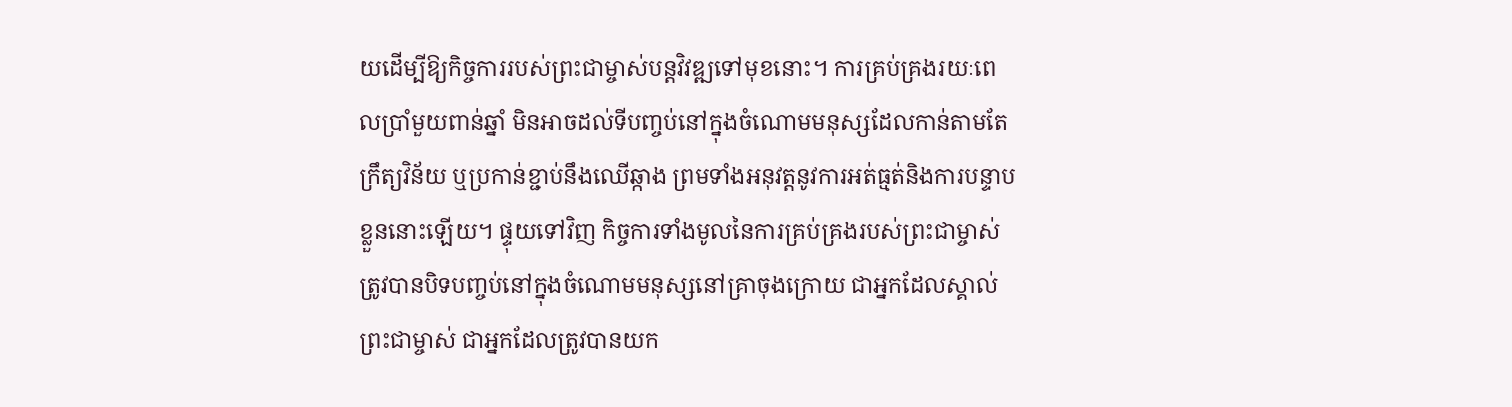យដើម្បីឱ្យកិច្ចការរបស់ព្រះជាម្ចាស់បន្តវិវឌ្ឍទៅមុខនោះ។ ការគ្រប់គ្រងរយៈពេលប្រាំមួយពាន់ឆ្នាំ មិនអាចដល់ទីបញ្ចប់នៅក្នុងចំណោមមនុស្សដែលកាន់តាមតែក្រឹត្យវិន័យ ឬប្រកាន់ខ្ជាប់នឹងឈើឆ្កាង ព្រមទាំងអនុវត្តនូវការអត់ធ្មត់និងការបន្ទាបខ្លួននោះឡើយ។ ផ្ទុយទៅវិញ កិច្ចការទាំងមូលនៃការគ្រប់គ្រងរបស់ព្រះជាម្ចាស់ត្រូវបានបិទបញ្ចប់នៅក្នុងចំណោមមនុស្សនៅគ្រាចុងក្រោយ ជាអ្នកដែលស្គាល់ព្រះជាម្ចាស់ ជាអ្នកដែលត្រូវបានយក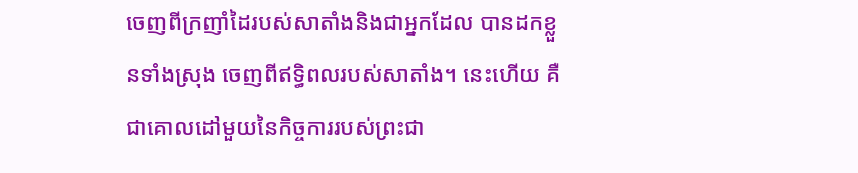ចេញពីក្រញាំដៃរបស់សាតាំងនិងជាអ្នកដែល បានដកខ្លួនទាំងស្រុង ចេញពីឥទ្ធិពលរបស់សាតាំង។ នេះហើយ គឺជាគោលដៅមួយនៃកិច្ចការរបស់ព្រះជា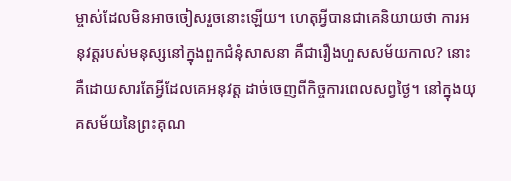ម្ចាស់ដែលមិនអាចចៀសរួចនោះឡើយ។ ហេតុអ្វីបានជាគេនិយាយថា ការអនុវត្តរបស់មនុស្សនៅក្នុងពួកជំនុំសាសនា គឺជារឿងហួសសម័យកាល? នោះគឺដោយសារតែអ្វីដែលគេអនុវត្ត ដាច់ចេញពីកិច្ចការពេលសព្វថ្ងៃ។ នៅក្នុងយុគសម័យនៃព្រះគុណ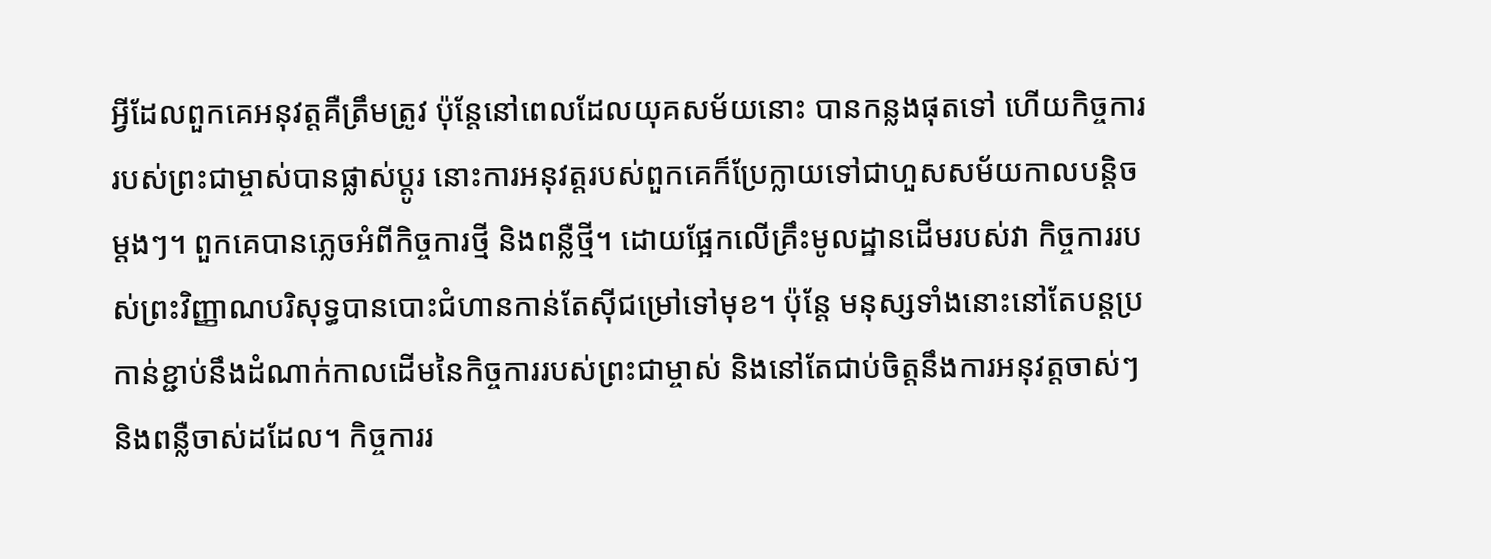អ្វីដែលពួកគេអនុវត្តគឺត្រឹមត្រូវ ប៉ុន្តែនៅពេលដែលយុគសម័យនោះ បានកន្លងផុតទៅ ហើយកិច្ចការរបស់ព្រះជាម្ចាស់បានផ្លាស់ប្ដូរ នោះការអនុវត្តរបស់ពួកគេក៏ប្រែក្លាយទៅជាហួសសម័យកាលបន្ដិចម្ដងៗ។ ពួកគេបានភ្លេចអំពីកិច្ចការថ្មី និងពន្លឺថ្មី។ ដោយផ្អែកលើគ្រឹះមូលដ្ឋានដើមរបស់វា កិច្ចការរបស់ព្រះវិញ្ញាណបរិសុទ្ធបានបោះជំហានកាន់តែស៊ីជម្រៅទៅមុខ។ ប៉ុន្តែ មនុស្សទាំងនោះនៅតែបន្តប្រកាន់ខ្ជាប់នឹងដំណាក់កាលដើមនៃកិច្ចការរបស់ព្រះជាម្ចាស់ និងនៅតែជាប់ចិត្តនឹងការអនុវត្តចាស់ៗ និងពន្លឺចាស់ដដែល។ កិច្ចការរ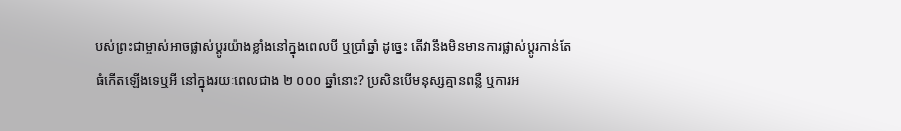បស់ព្រះជាម្ចាស់អាចផ្លាស់ប្ដូរយ៉ាងខ្លាំងនៅក្នុងពេលបី ឬប្រាំឆ្នាំ ដូច្នេះ តើវានឹងមិនមានការផ្លាស់ប្ដូរកាន់តែធំកើតឡើងទេឬអី នៅក្នុងរយៈពេលជាង ២ ០០០ ឆ្នាំនោះ? ប្រសិនបើមនុស្សគ្មានពន្លឺ ឬការអ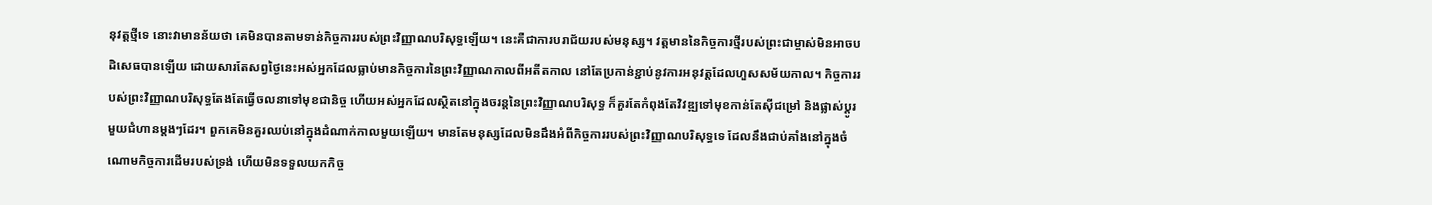នុវត្តថ្មីទេ នោះវាមានន័យថា គេមិនបានតាមទាន់កិច្ចការរបស់ព្រះវិញ្ញាណបរិសុទ្ធឡើយ។ នេះគឺជាការបរាជ័យរបស់មនុស្ស។ វត្តមាននៃកិច្ចការថ្មីរបស់ព្រះជាម្ចាស់មិនអាចបដិសេធបានឡើយ ដោយសារតែសព្វថ្ងៃនេះអស់អ្នកដែលធ្លាប់មានកិច្ចការនៃព្រះវិញ្ញាណកាលពីអតីតកាល នៅតែប្រកាន់ខ្ជាប់នូវការអនុវត្តដែលហួសសម័យកាល។ កិច្ចការរបស់ព្រះវិញ្ញាណបរិសុទ្ធតែងតែធ្វើចលនាទៅមុខជានិច្ច ហើយអស់អ្នកដែលស្ថិតនៅក្នុងចរន្តនៃព្រះវិញ្ញាណបរិសុទ្ធ ក៏គួរតែកំពុងតែវិវឌ្ឍទៅមុខកាន់តែស៊ីជម្រៅ និងផ្លាស់ប្ដូរមួយជំហានម្ដងៗដែរ។ ពួកគេមិនគួរឈប់នៅក្នុងដំណាក់កាលមួយឡើយ។ មានតែមនុស្សដែលមិនដឹងអំពីកិច្ចការរបស់ព្រះវិញ្ញាណបរិសុទ្ធទេ ដែលនឹងជាប់គាំងនៅក្នុងចំណោមកិច្ចការដើមរបស់ទ្រង់ ហើយមិនទទួលយកកិច្ច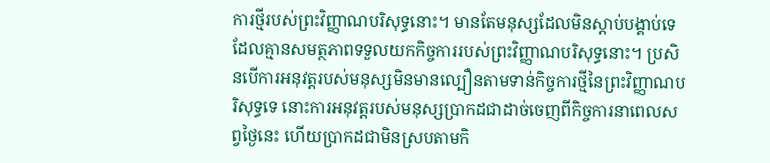ការថ្មីរបស់ព្រះវិញ្ញាណបរិសុទ្ធនោះ។ មានតែមនុស្សដែលមិនស្ដាប់បង្គាប់ទេ ដែលគ្មានសមត្ថភាពទទួលយកកិច្ចការរបស់ព្រះវិញ្ញាណបរិសុទ្ធនោះ។ ប្រសិនបើការអនុវត្តរបស់មនុស្សមិនមានល្បឿនតាមទាន់កិច្ចការថ្មីនៃព្រះវិញ្ញាណបរិសុទ្ធទេ នោះការអនុវត្តរបស់មនុស្សប្រាកដជាដាច់ចេញពីកិច្ចការនាពេលសព្វថ្ងៃនេះ ហើយប្រាកដជាមិនស្របតាមកិ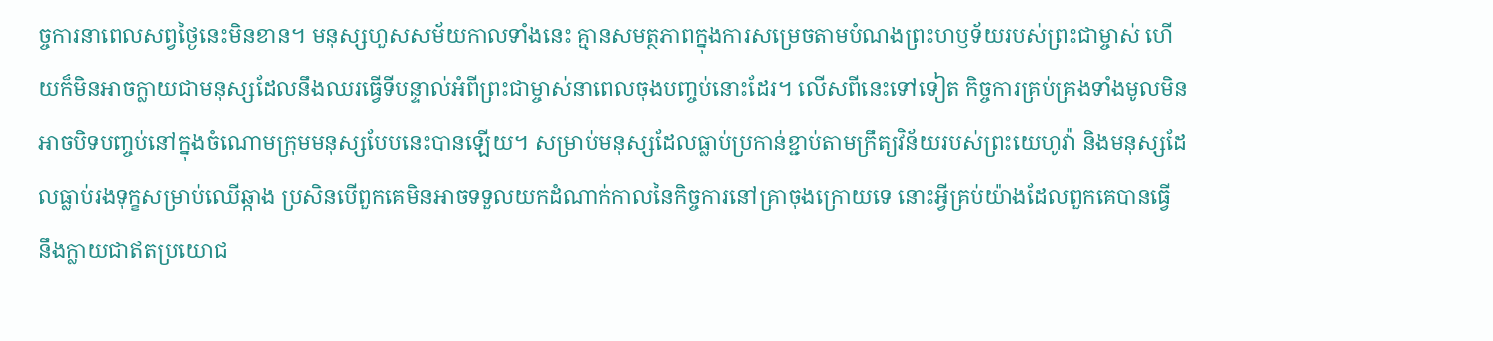ច្ចការនាពេលសព្វថ្ងៃនេះមិនខាន។ មនុស្សហួសសម័យកាលទាំងនេះ គ្មានសមត្ថភាពក្នុងការសម្រេចតាមបំណងព្រះហឫទ័យរបស់ព្រះជាម្ចាស់ ហើយក៏មិនអាចក្លាយជាមនុស្សដែលនឹងឈរធ្វើទីបន្ទាល់អំពីព្រះជាម្ចាស់នាពេលចុងបញ្ចប់នោះដែរ។ លើសពីនេះទៅទៀត កិច្ចការគ្រប់គ្រងទាំងមូលមិនអាចបិទបញ្ចប់នៅក្នុងចំណោមក្រុមមនុស្សបែបនេះបានឡើយ។ សម្រាប់មនុស្សដែលធ្លាប់ប្រកាន់ខ្ជាប់តាមក្រឹត្យវិន័យរបស់ព្រះយេហូវ៉ា និងមនុស្សដែលធ្លាប់រងទុក្ខសម្រាប់ឈើឆ្កាង ប្រសិនបើពួកគេមិនអាចទទួលយកដំណាក់កាលនៃកិច្ចការនៅគ្រាចុងក្រោយទេ នោះអ្វីគ្រប់យ៉ាងដែលពួកគេបានធ្វើ នឹងក្លាយជាឥតប្រយោជ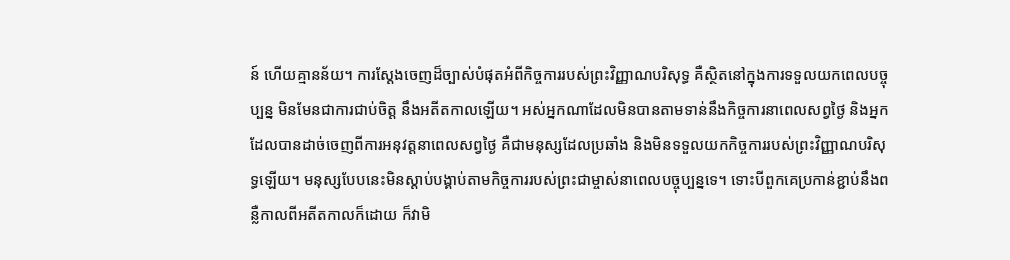ន៍ ហើយគ្មានន័យ។ ការស្ដែងចេញដ៏ច្បាស់បំផុតអំពីកិច្ចការរបស់ព្រះវិញ្ញាណបរិសុទ្ធ គឺស្ថិតនៅក្នុងការទទួលយកពេលបច្ចុប្បន្ន មិនមែនជាការជាប់ចិត្ត នឹងអតីតកាលឡើយ។ អស់អ្នកណាដែលមិនបានតាមទាន់នឹងកិច្ចការនាពេលសព្វថ្ងៃ និងអ្នកដែលបានដាច់ចេញពីការអនុវត្តនាពេលសព្វថ្ងៃ គឺជាមនុស្សដែលប្រឆាំង និងមិនទទួលយកកិច្ចការរបស់ព្រះវិញ្ញាណបរិសុទ្ធឡើយ។ មនុស្សបែបនេះមិនស្ដាប់បង្គាប់តាមកិច្ចការរបស់ព្រះជាម្ចាស់នាពេលបច្ចុប្បន្នទេ។ ទោះបីពួកគេប្រកាន់ខ្ជាប់នឹងពន្លឺកាលពីអតីតកាលក៏ដោយ ក៏វាមិ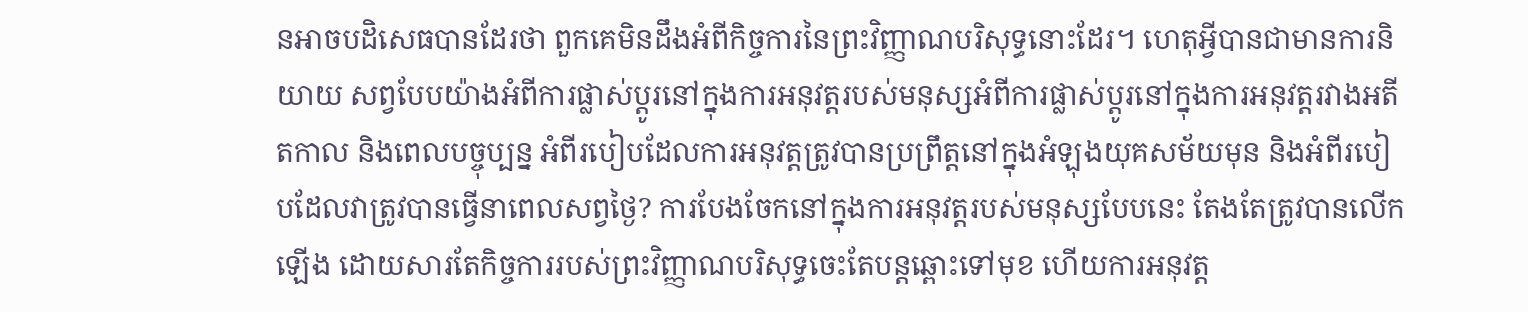នអាចបដិសេធបានដែរថា ពួកគេមិនដឹងអំពីកិច្ចការនៃព្រះវិញ្ញាណបរិសុទ្ធនោះដែរ។ ហេតុអ្វីបានជាមានការនិយាយ សព្វបែបយ៉ាងអំពីការផ្លាស់ប្ដូរនៅក្នុងការអនុវត្តរបស់មនុស្សអំពីការផ្លាស់ប្ដូរនៅក្នុងការអនុវត្តរវាងអតីតកាល និងពេលបច្ចុប្បន្ន អំពីរបៀបដែលការអនុវត្តត្រូវបានប្រព្រឹត្តនៅក្នុងអំឡុងយុគសម័យមុន និងអំពីរបៀបដែលវាត្រូវបានធ្វើនាពេលសព្វថ្ងៃ? ការបែងចែកនៅក្នុងការអនុវត្តរបស់មនុស្សបែបនេះ តែងតែត្រូវបានលើកឡើង ដោយសារតែកិច្ចការរបស់ព្រះវិញ្ញាណបរិសុទ្ធចេះតែបន្តឆ្ពោះទៅមុខ ហើយការអនុវត្ត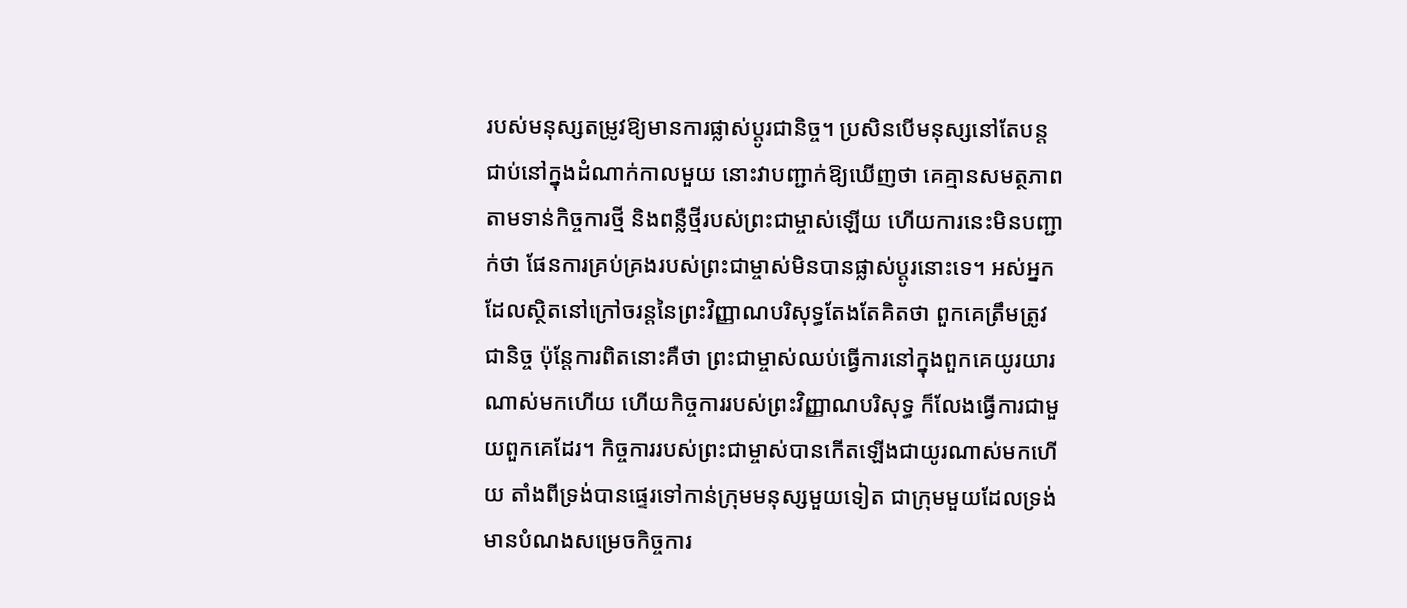របស់មនុស្សតម្រូវឱ្យមានការផ្លាស់ប្ដូរជានិច្ច។ ប្រសិនបើមនុស្សនៅតែបន្តជាប់នៅក្នុងដំណាក់កាលមួយ នោះវាបញ្ជាក់ឱ្យឃើញថា គេគ្មានសមត្ថភាពតាមទាន់កិច្ចការថ្មី និងពន្លឺថ្មីរបស់ព្រះជាម្ចាស់ឡើយ ហើយការនេះមិនបញ្ជាក់ថា ផែនការគ្រប់គ្រងរបស់ព្រះជាម្ចាស់មិនបានផ្លាស់ប្ដូរនោះទេ។ អស់អ្នកដែលស្ថិតនៅក្រៅចរន្តនៃព្រះវិញ្ញាណបរិសុទ្ធតែងតែគិតថា ពួកគេត្រឹមត្រូវជានិច្ច ប៉ុន្តែការពិតនោះគឺថា ព្រះជាម្ចាស់ឈប់ធ្វើការនៅក្នុងពួកគេយូរយារណាស់មកហើយ ហើយកិច្ចការរបស់ព្រះវិញ្ញាណបរិសុទ្ធ ក៏លែងធ្វើការជាមួយពួកគេដែរ។ កិច្ចការរបស់ព្រះជាម្ចាស់បានកើតឡើងជាយូរណាស់មកហើយ តាំងពីទ្រង់បានផ្ទេរទៅកាន់ក្រុមមនុស្សមួយទៀត ជាក្រុមមួយដែលទ្រង់មានបំណងសម្រេចកិច្ចការ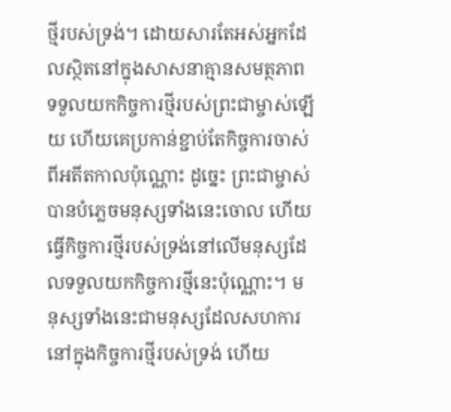ថ្មីរបស់ទ្រង់។ ដោយសារតែអស់អ្នកដែលស្ថិតនៅក្នុងសាសនាគ្មានសមត្ថភាពទទួលយកកិច្ចការថ្មីរបស់ព្រះជាម្ចាស់ឡើយ ហើយគេប្រកាន់ខ្ជាប់តែកិច្ចការចាស់ពីអតីតកាលប៉ុណ្ណោះ ដូច្នេះ ព្រះជាម្ចាស់បានបំភ្លេចមនុស្សទាំងនេះចោល ហើយធ្វើកិច្ចការថ្មីរបស់ទ្រង់នៅលើមនុស្សដែលទទួលយកកិច្ចការថ្មីនេះប៉ុណ្ណោះ។ មនុស្សទាំងនេះជាមនុស្សដែលសហការនៅក្នុងកិច្ចការថ្មីរបស់ទ្រង់ ហើយ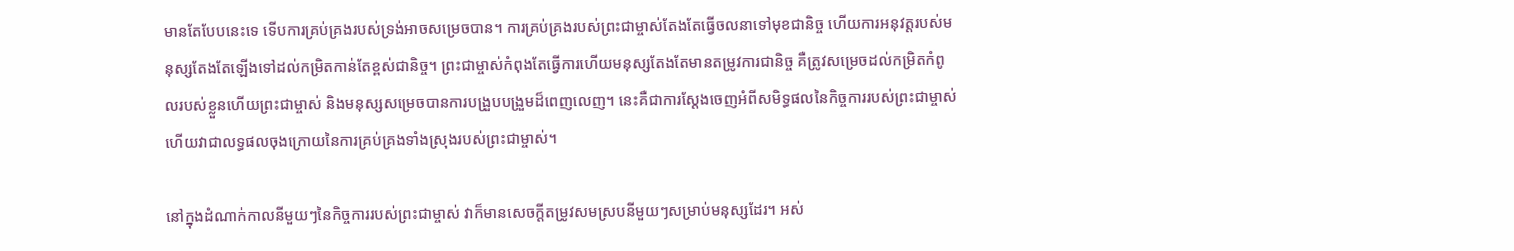មានតែបែបនេះទេ ទើបការគ្រប់គ្រងរបស់ទ្រង់អាចសម្រេចបាន។ ការគ្រប់គ្រងរបស់ព្រះជាម្ចាស់តែងតែធ្វើចលនាទៅមុខជានិច្ច ហើយការអនុវត្តរបស់មនុស្សតែងតែឡើងទៅដល់កម្រិតកាន់តែខ្ពស់ជានិច្ច។ ព្រះជាម្ចាស់កំពុងតែធ្វើការហើយមនុស្សតែងតែមានតម្រូវការជានិច្ច គឺត្រូវសម្រេចដល់កម្រិតកំពូលរបស់ខ្លួនហើយព្រះជាម្ចាស់ និងមនុស្សសម្រេចបានការបង្រួបបង្រួមដ៏ពេញលេញ។ នេះគឺជាការស្ដែងចេញអំពីសមិទ្ធផលនៃកិច្ចការរបស់ព្រះជាម្ចាស់ ហើយវាជាលទ្ធផលចុងក្រោយនៃការគ្រប់គ្រងទាំងស្រុងរបស់ព្រះជាម្ចាស់។

នៅក្នុងដំណាក់កាលនីមួយៗនៃកិច្ចការរបស់ព្រះជាម្ចាស់ វាក៏មានសេចក្ដីតម្រូវសមស្របនីមួយៗសម្រាប់មនុស្សដែរ។ អស់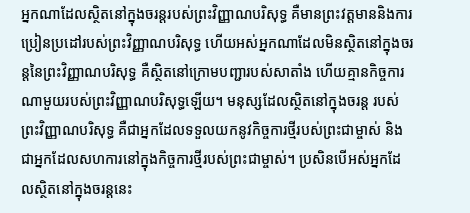អ្នកណាដែលស្ថិតនៅក្នុងចរន្តរបស់ព្រះវិញ្ញាណបរិសុទ្ធ គឺមានព្រះវត្តមាននិងការប្រៀនប្រដៅរបស់ព្រះវិញ្ញាណបរិសុទ្ធ ហើយអស់អ្នកណាដែលមិនស្ថិតនៅក្នុងចរន្តនៃព្រះវិញ្ញាណបរិសុទ្ធ គឺស្ថិតនៅក្រោមបញ្ជារបស់សាតាំង ហើយគ្មានកិច្ចការណាមួយរបស់ព្រះវិញ្ញាណបរិសុទ្ធឡើយ។ មនុស្សដែលស្ថិតនៅក្នុងចរន្ត របស់ព្រះវិញ្ញាណបរិសុទ្ធ គឺជាអ្នកដែលទទួលយកនូវកិច្ចការថ្មីរបស់ព្រះជាម្ចាស់ និងជាអ្នកដែលសហការនៅក្នុងកិច្ចការថ្មីរបស់ព្រះជាម្ចាស់។ ប្រសិនបើអស់អ្នកដែលស្ថិតនៅក្នុងចរន្តនេះ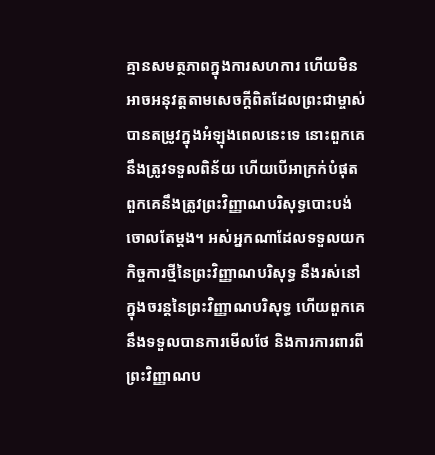គ្មានសមត្ថភាពក្នុងការសហការ ហើយមិនអាចអនុវត្តតាមសេចក្តីពិតដែលព្រះជាម្ចាស់បានតម្រូវក្នុងអំឡុងពេលនេះទេ នោះពួកគេនឹងត្រូវទទួលពិន័យ ហើយបើអាក្រក់បំផុត ពួកគេនឹងត្រូវព្រះវិញ្ញាណបរិសុទ្ធបោះបង់ចោលតែម្ដង។ អស់អ្នកណាដែលទទួលយកកិច្ចការថ្មីនៃព្រះវិញ្ញាណបរិសុទ្ធ នឹងរស់នៅក្នុងចរន្តនៃព្រះវិញ្ញាណបរិសុទ្ធ ហើយពួកគេនឹងទទួលបានការមើលថែ និងការការពារពីព្រះវិញ្ញាណប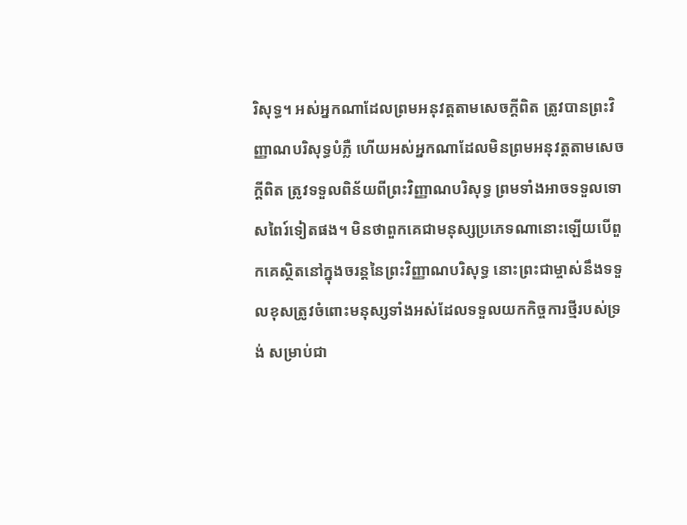រិសុទ្ធ។ អស់អ្នកណាដែលព្រមអនុវត្តតាមសេចក្តីពិត ត្រូវបានព្រះវិញ្ញាណបរិសុទ្ធបំភ្លឺ ហើយអស់អ្នកណាដែលមិនព្រមអនុវត្តតាមសេចក្តីពិត ត្រូវទទួលពិន័យពីព្រះវិញ្ញាណបរិសុទ្ធ ព្រមទាំងអាចទទួលទោសពៃរ៍ទៀតផង។ មិនថាពួកគេជាមនុស្សប្រភេទណានោះឡើយបើពួកគេស្ថិតនៅក្នុងចរន្តនៃព្រះវិញ្ញាណបរិសុទ្ធ នោះព្រះជាម្ចាស់នឹងទទួលខុសត្រូវចំពោះមនុស្សទាំងអស់ដែលទទួលយកកិច្ចការថ្មីរបស់ទ្រង់ សម្រាប់ជា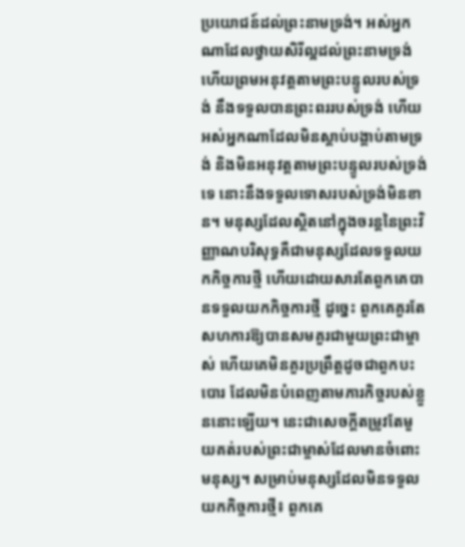ប្រយោជន៍ដល់ព្រះនាមទ្រង់។ អស់អ្នកណាដែលថ្វាយសិរីល្អដល់ព្រះនាមទ្រង់ ហើយព្រមអនុវត្តតាមព្រះបន្ទូលរបស់ទ្រង់ នឹងទទួលបានព្រះពររបស់ទ្រង់ ហើយអស់អ្នកណាដែលមិនស្ដាប់បង្គាប់តាមទ្រង់ និងមិនអនុវត្តតាមព្រះបន្ទូលរបស់ទ្រង់ទេ នោះនឹងទទួលទោសរបស់ទ្រង់មិនខាន។ មនុស្សដែលស្ថិតនៅក្នុងចរន្តនៃព្រះវិញ្ញាណបរិសុទ្ធគឺជាមនុស្សដែលទទួលយកកិច្ចការថ្មី ហើយដោយសារតែពួកគេបានទទួលយកកិច្ចការថ្មី ដូច្នេះ ពួកគេគួរតែសហការឱ្យបានសមគួរជាមួយព្រះជាម្ចាស់ ហើយគេមិនគួរប្រព្រឹត្តដូចជាពួកបះបោរ ដែលមិនបំពេញតាមភារកិច្ចរបស់ខ្លួននោះឡើយ។ នេះជាសេចក្ដីតម្រូវតែមួយគត់របស់ព្រះជាម្ចាស់ដែលមានចំពោះមនុស្ស។ សម្រាប់មនុស្សដែលមិនទទួលយកកិច្ចការថ្មី៖ ពួកគេ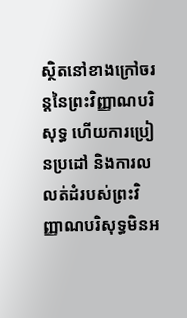ស្ថិតនៅខាងក្រៅចរន្តនៃព្រះវិញ្ញាណបរិសុទ្ធ ហើយការប្រៀនប្រដៅ និងការលលត់ដំរបស់ព្រះវិញ្ញាណបរិសុទ្ធមិនអ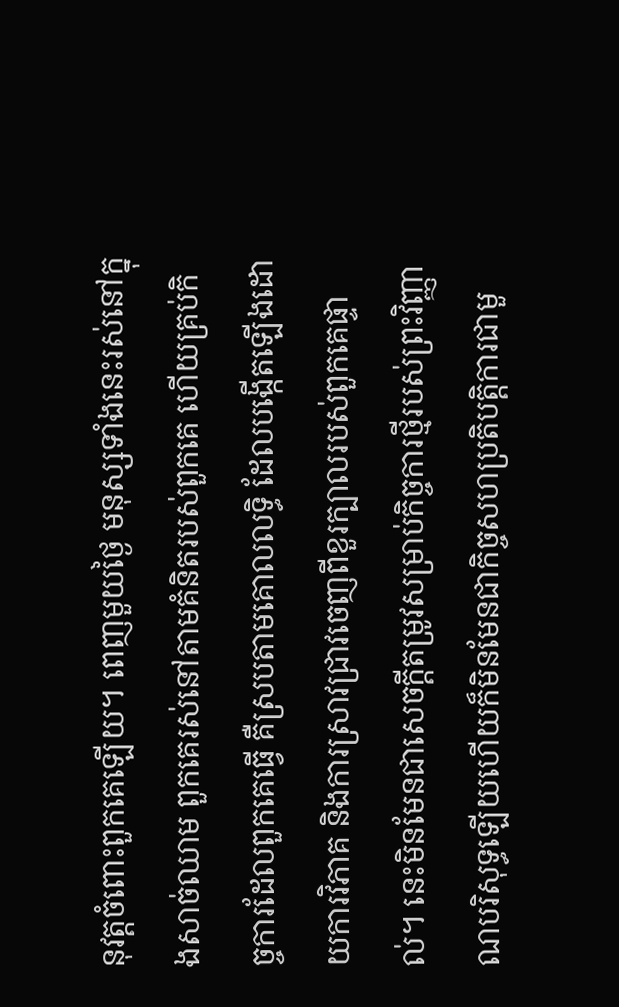នុវត្តចំពោះពួកគេឡើយ។ ពេញមួយថ្ងៃ មនុស្សទាំងនេះរស់នៅក្នុងសាច់ឈាម ពួកគេរស់នៅតាមគំនិតរបស់ពួកគេ ហើយគ្រប់កិច្ចការដែលពួកគេធ្វើ គឺស្របតាមគោលលទ្ធិ ដែលបង្កើតឡើងដោយការវិភាគ និងការស្រាវជ្រាវចេញពីខួរក្បាលរបស់ពួកគេផ្ទាល់។ នេះមិនមែនជាសេចក្ដីតម្រូវសម្រាប់កិច្ចការថ្មីរបស់ព្រះវិញ្ញាណបរិសុទ្ធឡើយហើយក៏មិនមែនជាកិច្ចសហប្រតិបត្តិការជាមួ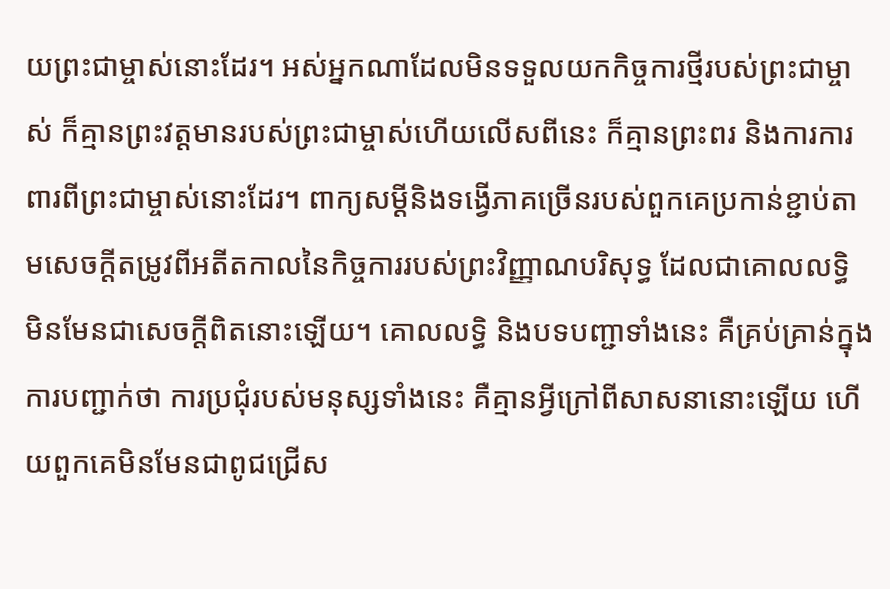យព្រះជាម្ចាស់នោះដែរ។ អស់អ្នកណាដែលមិនទទួលយកកិច្ចការថ្មីរបស់ព្រះជាម្ចាស់ ក៏គ្មានព្រះវត្តមានរបស់ព្រះជាម្ចាស់ហើយលើសពីនេះ ក៏គ្មានព្រះពរ និងការការពារពីព្រះជាម្ចាស់នោះដែរ។ ពាក្យសម្ដីនិងទង្វើភាគច្រើនរបស់ពួកគេប្រកាន់ខ្ជាប់តាមសេចក្ដីតម្រូវពីអតីតកាលនៃកិច្ចការរបស់ព្រះវិញ្ញាណបរិសុទ្ធ ដែលជាគោលលទ្ធិ មិនមែនជាសេចក្តីពិតនោះឡើយ។ គោលលទ្ធិ និងបទបញ្ជាទាំងនេះ គឺគ្រប់គ្រាន់ក្នុងការបញ្ជាក់ថា ការប្រជុំរបស់មនុស្សទាំងនេះ គឺគ្មានអ្វីក្រៅពីសាសនានោះឡើយ ហើយពួកគេមិនមែនជាពូជជ្រើស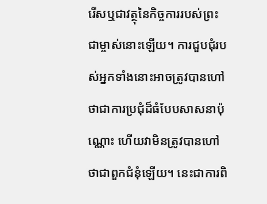រើសឬជាវត្ថុនៃកិច្ចការរបស់ព្រះជាម្ចាស់នោះឡើយ។ ការជួបជុំរបស់អ្នកទាំងនោះអាចត្រូវបានហៅថាជាការប្រជុំដ៏ធំបែបសាសនាប៉ុណ្ណោះ ហើយវាមិនត្រូវបានហៅថាជាពួកជំនុំឡើយ។ នេះជាការពិ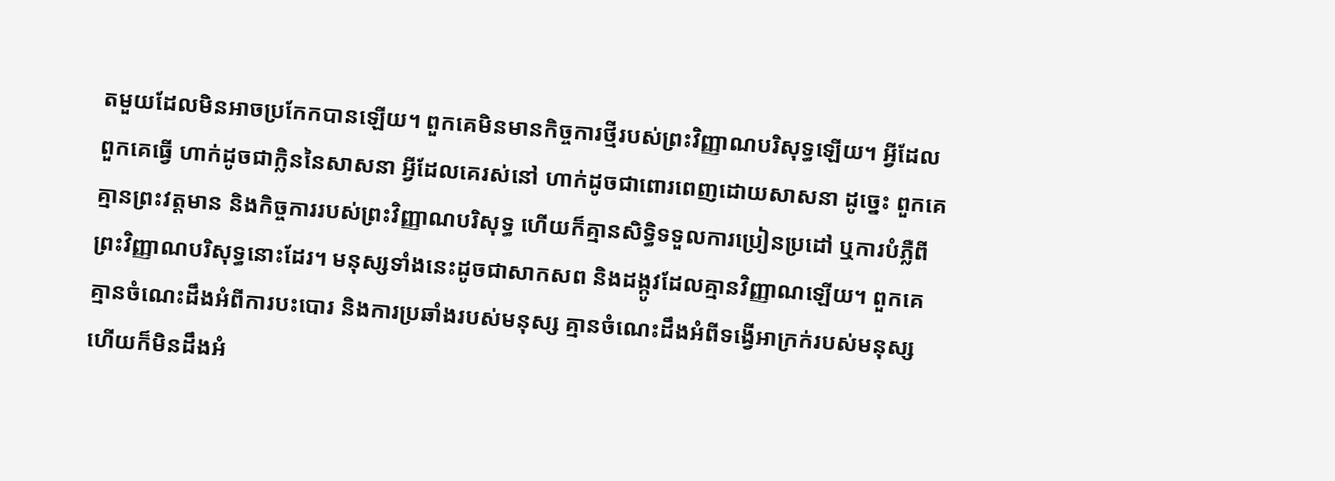តមួយដែលមិនអាចប្រកែកបានឡើយ។ ពួកគេមិនមានកិច្ចការថ្មីរបស់ព្រះវិញ្ញាណបរិសុទ្ធឡើយ។ អ្វីដែលពួកគេធ្វើ ហាក់ដូចជាក្លិននៃសាសនា អ្វីដែលគេរស់នៅ ហាក់ដូចជាពោរពេញដោយសាសនា ដូច្នេះ ពួកគេគ្មានព្រះវត្តមាន និងកិច្ចការរបស់ព្រះវិញ្ញាណបរិសុទ្ធ ហើយក៏គ្មានសិទ្ធិទទួលការប្រៀនប្រដៅ ឬការបំភ្លឺពីព្រះវិញ្ញាណបរិសុទ្ធនោះដែរ។ មនុស្សទាំងនេះដូចជាសាកសព និងដង្កូវដែលគ្មានវិញ្ញាណឡើយ។ ពួកគេគ្មានចំណេះដឹងអំពីការបះបោរ និងការប្រឆាំងរបស់មនុស្ស គ្មានចំណេះដឹងអំពីទង្វើអាក្រក់របស់មនុស្ស ហើយក៏មិនដឹងអំ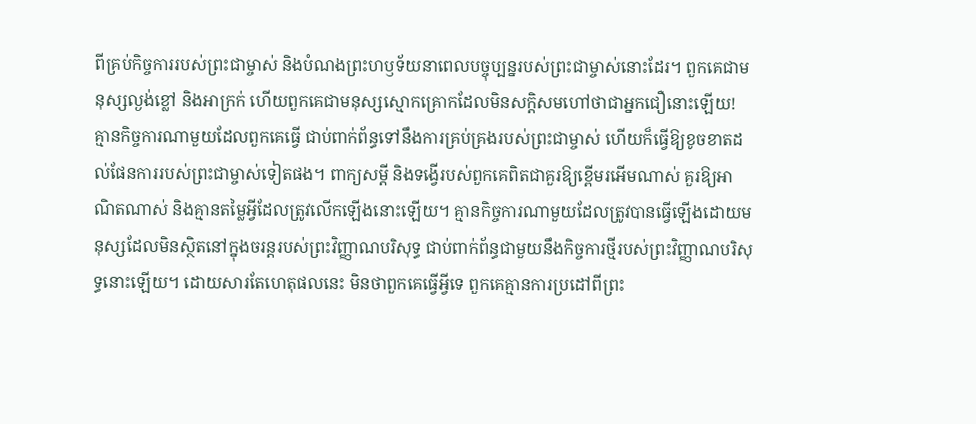ពីគ្រប់កិច្ចការរបស់ព្រះជាម្ចាស់ និងបំណងព្រះហឫទ័យនាពេលបច្ចុប្បន្នរបស់ព្រះជាម្ចាស់នោះដែរ។ ពួកគេជាមនុស្សល្ងង់ខ្លៅ និងអាក្រក់ ហើយពួកគេជាមនុស្សស្មោកគ្រោកដែលមិនសក្តិសមហៅថាជាអ្នកជឿនោះឡើយ! គ្មានកិច្ចការណាមួយដែលពួកគេធ្វើ ជាប់ពាក់ព័ន្ធទៅនឹងការគ្រប់គ្រងរបស់ព្រះជាម្ចាស់ ហើយក៏ធ្វើឱ្យខូចខាតដល់ផែនការរបស់ព្រះជាម្ចាស់ទៀតផង។ ពាក្យសម្ដី និងទង្វើរបស់ពួកគេពិតជាគួរឱ្យខ្ពើមរអើមណាស់ គួរឱ្យអាណិតណាស់ និងគ្មានតម្លៃអ្វីដែលត្រូវលើកឡើងនោះឡើយ។ គ្មានកិច្ចការណាមួយដែលត្រូវបានធ្វើឡើងដោយមនុស្សដែលមិនស្ថិតនៅក្នុងចរន្តរបស់ព្រះវិញ្ញាណបរិសុទ្ធ ជាប់ពាក់ព័ន្ធជាមួយនឹងកិច្ចការថ្មីរបស់ព្រះវិញ្ញាណបរិសុទ្ធនោះឡើយ។ ដោយសារតែហេតុផលនេះ មិនថាពួកគេធ្វើអ្វីទេ ពួកគេគ្មានការប្រដៅពីព្រះ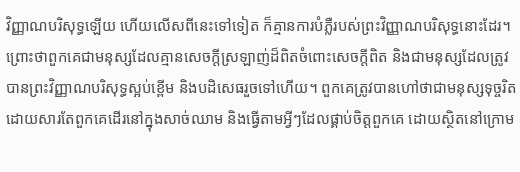វិញ្ញាណបរិសុទ្ធឡើយ ហើយលើសពីនេះទៅទៀត ក៏គ្មានការបំភ្លឺរបស់ព្រះវិញ្ញាណបរិសុទ្ធនោះដែរ។ ព្រោះថាពួកគេជាមនុស្សដែលគ្មានសេចក្តីស្រឡាញ់ដ៏ពិតចំពោះសេចក្តីពិត និងជាមនុស្សដែលត្រូវបានព្រះវិញ្ញាណបរិសុទ្ធស្អប់ខ្ពើម និងបដិសេធរួចទៅហើយ។ ពួកគេត្រូវបានហៅថាជាមនុស្សទុច្ចរិត ដោយសារតែពួកគេដើរនៅក្នុងសាច់ឈាម និងធ្វើតាមអ្វីៗដែលផ្គាប់ចិត្តពួកគេ ដោយស្ថិតនៅក្រោម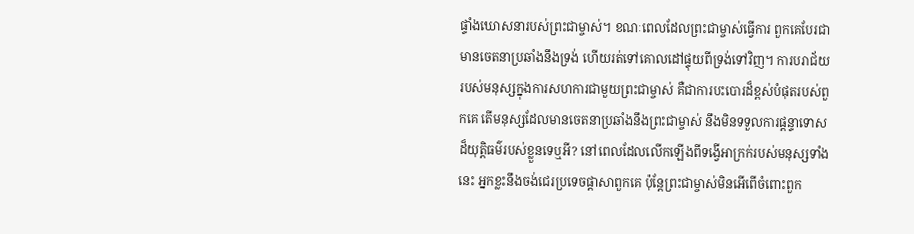ផ្ទាំងឃោសនារបស់ព្រះជាម្ចាស់។ ខណៈពេលដែលព្រះជាម្ចាស់ធ្វើការ ពួកគេបែរជាមានចេតនាប្រឆាំងនឹងទ្រង់ ហើយរត់ទៅគោលដៅផ្ទុយពីទ្រង់ទៅវិញ។ ការបរាជ័យរបស់មនុស្សក្នុងការសហការជាមួយព្រះជាម្ចាស់ គឺជាការបះបោរដ៏ខ្ពស់បំផុតរបស់ពួកគេ តើមនុស្សដែលមានចេតនាប្រឆាំងនឹងព្រះជាម្ចាស់ នឹងមិនទទួលការផ្ដន្ទាទោសដ៏យុត្តិធម៌របស់ខ្លួនទេឬអី? នៅពេលដែលលើកឡើងពីទង្វើអាក្រក់របស់មនុស្សទាំងនេះ អ្នកខ្លះនឹងចង់ជេរប្រទេចផ្ដាសាពួកគេ ប៉ុន្តែព្រះជាម្ចាស់មិនអើពើចំពោះពួក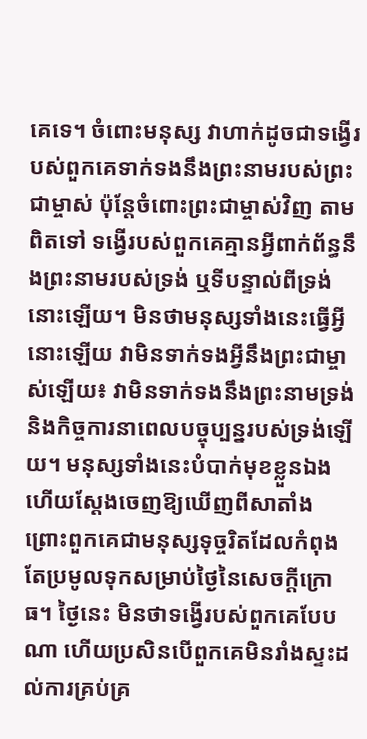គេទេ។ ចំពោះមនុស្ស វាហាក់ដូចជាទង្វើរបស់ពួកគេទាក់ទងនឹងព្រះនាមរបស់ព្រះជាម្ចាស់ ប៉ុន្តែចំពោះព្រះជាម្ចាស់វិញ តាមពិតទៅ ទង្វើរបស់ពួកគេគ្មានអ្វីពាក់ព័ន្ធនឹងព្រះនាមរបស់ទ្រង់ ឬទីបន្ទាល់ពីទ្រង់នោះឡើយ។ មិនថាមនុស្សទាំងនេះធ្វើអ្វីនោះឡើយ វាមិនទាក់ទងអ្វីនឹងព្រះជាម្ចាស់ឡើយ៖ វាមិនទាក់ទងនឹងព្រះនាមទ្រង់ និងកិច្ចការនាពេលបច្ចុប្បន្នរបស់ទ្រង់ឡើយ។ មនុស្សទាំងនេះបំបាក់មុខខ្លួនឯង ហើយស្ដែងចេញឱ្យឃើញពីសាតាំង ព្រោះពួកគេជាមនុស្សទុច្ចរិតដែលកំពុងតែប្រមូលទុកសម្រាប់ថ្ងៃនៃសេចក្ដីក្រោធ។ ថ្ងៃនេះ មិនថាទង្វើរបស់ពួកគេបែបណា ហើយប្រសិនបើពួកគេមិនរាំងស្ទះដល់ការគ្រប់គ្រ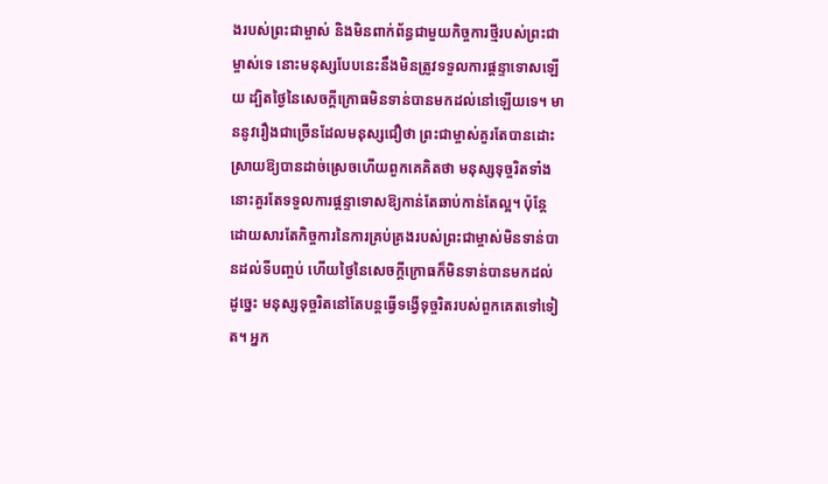ងរបស់ព្រះជាម្ចាស់ និងមិនពាក់ព័ន្ធជាមួយកិច្ចការថ្មីរបស់ព្រះជាម្ចាស់ទេ នោះមនុស្សបែបនេះនឹងមិនត្រូវទទួលការផ្ដន្ទាទោសឡើយ ដ្បិតថ្ងៃនៃសេចក្ដីក្រោធមិនទាន់បានមកដល់នៅឡើយទេ។ មាននូវរឿងជាច្រើនដែលមនុស្សជឿថា ព្រះជាម្ចាស់គួរតែបានដោះស្រាយឱ្យបានដាច់ស្រេចហើយពួកគេគិតថា មនុស្សទុច្ចរិតទាំងនោះគួរតែទទួលការផ្តន្ទាទោសឱ្យកាន់តែឆាប់កាន់តែល្អ។ ប៉ុន្តែ ដោយសារតែកិច្ចការនៃការគ្រប់គ្រងរបស់ព្រះជាម្ចាស់មិនទាន់បានដល់ទីបញ្ចប់ ហើយថ្ងៃនៃសេចក្ដីក្រោធក៏មិនទាន់បានមកដល់ ដូច្នេះ មនុស្សទុច្ចរិតនៅតែបន្តធ្វើទង្វើទុច្ចរិតរបស់ពួកគេតទៅទៀត។ អ្នក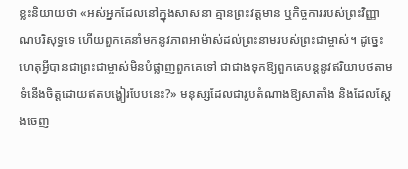ខ្លះនិយាយថា «អស់អ្នកដែលនៅក្នុងសាសនា គ្មានព្រះវត្តមាន ឬកិច្ចការរបស់ព្រះវិញ្ញាណបរិសុទ្ធទេ ហើយពួកគេនាំមកនូវភាពអាម៉ាស់ដល់ព្រះនាមរបស់ព្រះជាម្ចាស់។ ដូច្នេះ ហេតុអ្វីបានជាព្រះជាម្ចាស់មិនបំផ្លាញពួកគេទៅ ជាជាងទុកឱ្យពួកគេបន្តនូវឥរិយាបថតាមទំនើងចិត្តដោយឥតបង្ហៀរបែបនេះ?» មនុស្សដែលជារូបតំណាងឱ្យសាតាំង និងដែលស្ដែងចេញ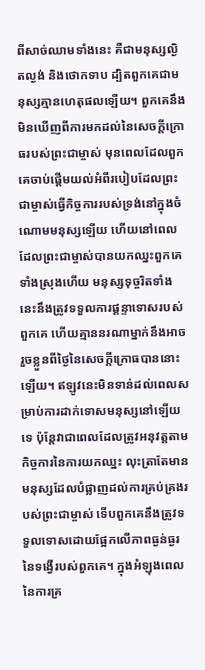ពីសាច់ឈាមទាំងនេះ គឺជាមនុស្សល្ងិតល្ងង់ និងថោកទាប ដ្បិតពួកគេជាមនុស្សគ្មានហេតុផលឡើយ។ ពួកគេនឹងមិនឃើញពីការមកដល់នៃសេចក្ដីក្រោធរបស់ព្រះជាម្ចាស់ មុនពេលដែលពួកគេចាប់ផ្ដើមយល់អំពីរបៀបដែលព្រះជាម្ចាស់ធ្វើកិច្ចការរបស់ទ្រង់នៅក្នុងចំណោមមនុស្សឡើយ ហើយនៅពេលដែលព្រះជាម្ចាស់បានយកឈ្នះពួកគេទាំងស្រុងហើយ មនុស្សទុច្ចរិតទាំងនេះនឹងត្រូវទទួលការផ្តន្ទាទោសរបស់ពួកគេ ហើយគ្មាននរណាម្នាក់នឹងអាចរួចខ្លួនពីថ្ងៃនៃសេចក្ដីក្រោធបាននោះឡើយ។ ឥឡូវនេះមិនទាន់ដល់ពេលសម្រាប់ការដាក់ទោសមនុស្សនៅឡើយទេ ប៉ុន្តែវាជាពេលដែលត្រូវអនុវត្តតាមកិច្ចការនៃការយកឈ្នះ លុះត្រាតែមានមនុស្សដែលបំផ្លាញដល់ការគ្រប់គ្រងរបស់ព្រះជាម្ចាស់ ទើបពួកគេនឹងត្រូវទទួលទោសដោយផ្អែកលើភាពធ្ងន់ធ្ងរនៃទង្វើរបស់ពួកគេ។ ក្នុងអំឡុងពេលនៃការគ្រ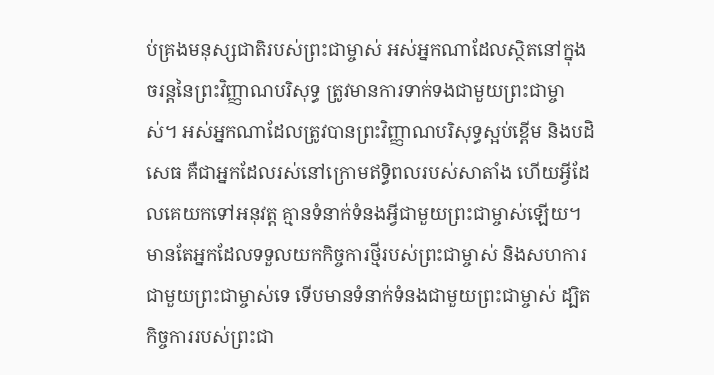ប់គ្រងមនុស្សជាតិរបស់ព្រះជាម្ចាស់ អស់អ្នកណាដែលស្ថិតនៅក្នុងចរន្តនៃព្រះវិញ្ញាណបរិសុទ្ធ ត្រូវមានការទាក់ទងជាមួយព្រះជាម្ចាស់។ អស់អ្នកណាដែលត្រូវបានព្រះវិញ្ញាណបរិសុទ្ធស្អប់ខ្ពើម និងបដិសេធ គឺជាអ្នកដែលរស់នៅក្រោមឥទ្ធិពលរបស់សាតាំង ហើយអ្វីដែលគេយកទៅអនុវត្ត គ្មានទំនាក់ទំនងអ្វីជាមួយព្រះជាម្ចាស់ឡើយ។ មានតែអ្នកដែលទទួលយកកិច្ចការថ្មីរបស់ព្រះជាម្ចាស់ និងសហការជាមួយព្រះជាម្ចាស់ទេ ទើបមានទំនាក់ទំនងជាមួយព្រះជាម្ចាស់ ដ្បិតកិច្ចការរបស់ព្រះជា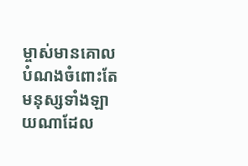ម្ចាស់មានគោលបំណងចំពោះតែមនុស្សទាំងឡាយណាដែល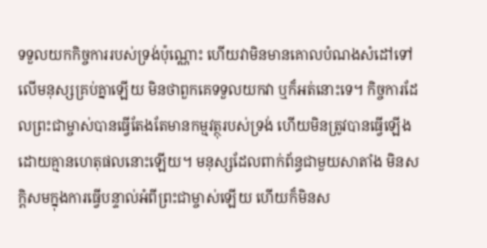ទទួលយកកិច្ចការរបស់ទ្រង់ប៉ុណ្ណោះ ហើយវាមិនមានគោលបំណងសំដៅទៅលើមនុស្សគ្រប់គ្នាឡើយ មិនថាពួកគេទទួលយកវា ឬក៏អត់នោះទេ។ កិច្ចការដែលព្រះជាម្ចាស់បានធ្វើតែងតែមានកម្មវត្ថុរបស់ទ្រង់ ហើយមិនត្រូវបានធ្វើឡើង ដោយគ្មានហេតុផលនោះឡើយ។ មនុស្សដែលពាក់ព័ន្ធជាមួយសាតាំង មិនសក្តិសមក្នុងការធ្វើបន្ទាល់អំពីព្រះជាម្ចាស់ឡើយ ហើយក៏មិនស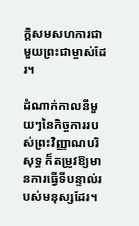ក្តិសមសហការជាមួយព្រះជាម្ចាស់ដែរ។

ដំណាក់កាលនីមួយៗនៃកិច្ចការរបស់ព្រះវិញ្ញាណបរិសុទ្ធ ក៏តម្រូវឱ្យមានការធ្វើទីបន្ទាល់របស់មនុស្សដែរ។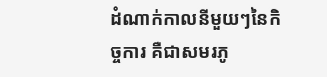ដំណាក់កាលនីមួយៗនៃកិច្ចការ គឺជាសមរភូ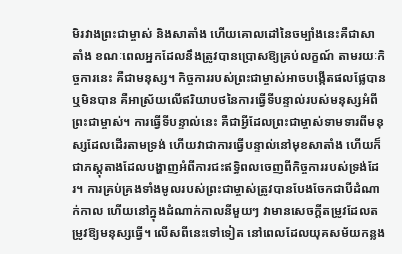មិរវាងព្រះជាម្ចាស់ និងសាតាំង ហើយគោលដៅនៃចម្បាំងនេះគឺជាសាតាំង ខណៈពេលអ្នកដែលនឹងត្រូវបានប្រោសឱ្យគ្រប់លក្ខណ៍ តាមរយៈកិច្ចការនេះ គឺជាមនុស្ស។ កិច្ចការរបស់ព្រះជាម្ចាស់អាចបង្កើតផលផ្លែបានឬមិនបាន គឺអាស្រ័យលើឥរិយាបថនៃការធ្វើទីបន្ទាល់របស់មនុស្សអំពីព្រះជាម្ចាស់។ ការធ្វើទីបន្ទាល់នេះ គឺជាអ្វីដែលព្រះជាម្ចាស់ទាមទារពីមនុស្សដែលដើរតាមទ្រង់ ហើយវាជាការធ្វើបន្ទាល់នៅមុខសាតាំង ហើយក៏ជាភស្តុតាងដែលបង្ហាញអំពីការជះឥទ្ធិពលចេញពីកិច្ចការរបស់ទ្រង់ដែរ។ ការគ្រប់គ្រងទាំងមូលរបស់ព្រះជាម្ចាស់ត្រូវបានបែងចែកជាបីដំណាក់កាល ហើយនៅក្នុងដំណាក់កាលនីមួយៗ វាមានសេចក្ដីតម្រូវដែលតម្រូវឱ្យមនុស្សធ្វើ។ លើសពីនេះទៅទៀត នៅពេលដែលយុគសម័យកន្លង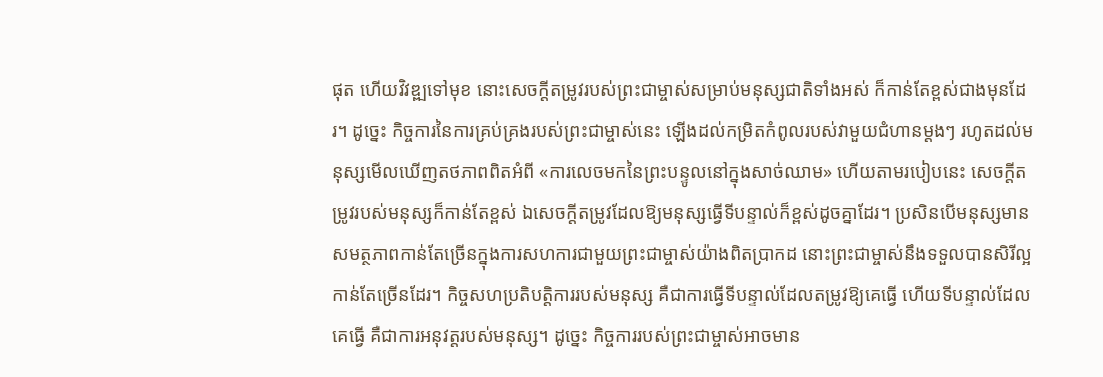ផុត ហើយវិវឌ្ឍទៅមុខ នោះសេចក្ដីតម្រូវរបស់ព្រះជាម្ចាស់សម្រាប់មនុស្សជាតិទាំងអស់ ក៏កាន់តែខ្ពស់ជាងមុនដែរ។ ដូច្នេះ កិច្ចការនៃការគ្រប់គ្រងរបស់ព្រះជាម្ចាស់នេះ ឡើងដល់កម្រិតកំពូលរបស់វាមួយជំហានម្ដងៗ រហូតដល់មនុស្សមើលឃើញតថភាពពិតអំពី «ការលេចមកនៃព្រះបន្ទូលនៅក្នុងសាច់ឈាម» ហើយតាមរបៀបនេះ សេចក្ដីតម្រូវរបស់មនុស្សក៏កាន់តែខ្ពស់ ឯសេចក្ដីតម្រូវដែលឱ្យមនុស្សធ្វើទីបន្ទាល់ក៏ខ្ពស់ដូចគ្នាដែរ។ ប្រសិនបើមនុស្សមានសមត្ថភាពកាន់តែច្រើនក្នុងការសហការជាមួយព្រះជាម្ចាស់យ៉ាងពិតប្រាកដ នោះព្រះជាម្ចាស់នឹងទទួលបានសិរីល្អកាន់តែច្រើនដែរ។ កិច្ចសហប្រតិបត្តិការរបស់មនុស្ស គឺជាការធ្វើទីបន្ទាល់ដែលតម្រូវឱ្យគេធ្វើ ហើយទីបន្ទាល់ដែលគេធ្វើ គឺជាការអនុវត្តរបស់មនុស្ស។ ដូច្នេះ កិច្ចការរបស់ព្រះជាម្ចាស់អាចមាន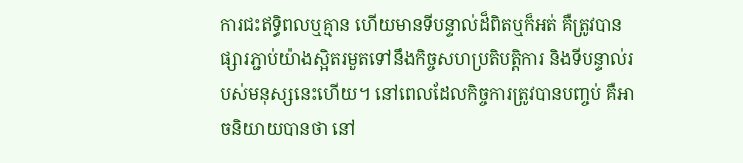ការជះឥទ្ធិពលឬគ្មាន ហើយមានទីបន្ទាល់ដ៏ពិតឬក៏អត់ គឺត្រូវបានផ្សារភ្ជាប់យ៉ាងស្អិតរមួតទៅនឹងកិច្ចសហប្រតិបត្តិការ និងទីបន្ទាល់របស់មនុស្សនេះហើយ។ នៅពេលដែលកិច្ចការត្រូវបានបញ្ចប់ គឺអាចនិយាយបានថា នៅ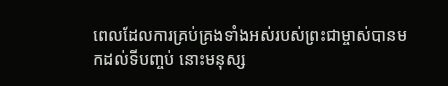ពេលដែលការគ្រប់គ្រងទាំងអស់របស់ព្រះជាម្ចាស់បានមកដល់ទីបញ្ចប់ នោះមនុស្ស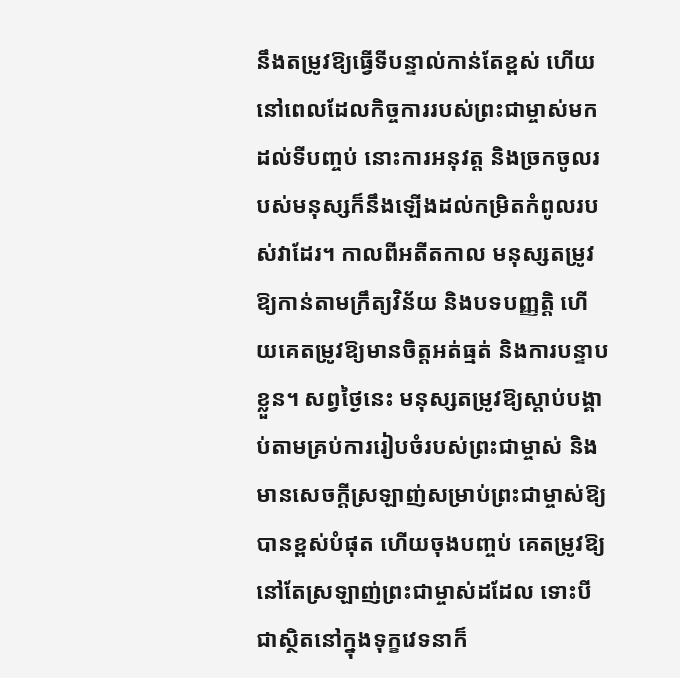នឹងតម្រូវឱ្យធ្វើទីបន្ទាល់កាន់តែខ្ពស់ ហើយនៅពេលដែលកិច្ចការរបស់ព្រះជាម្ចាស់មកដល់ទីបញ្ចប់ នោះការអនុវត្ត និងច្រកចូលរបស់មនុស្សក៏នឹងឡើងដល់កម្រិតកំពូលរបស់វាដែរ។ កាលពីអតីតកាល មនុស្សតម្រូវឱ្យកាន់តាមក្រឹត្យវិន័យ និងបទបញ្ញត្តិ ហើយគេតម្រូវឱ្យមានចិត្តអត់ធ្មត់ និងការបន្ទាបខ្លួន។ សព្វថ្ងៃនេះ មនុស្សតម្រូវឱ្យស្ដាប់បង្គាប់តាមគ្រប់ការរៀបចំរបស់ព្រះជាម្ចាស់ និងមានសេចក្តីស្រឡាញ់សម្រាប់ព្រះជាម្ចាស់ឱ្យបានខ្ពស់បំផុត ហើយចុងបញ្ចប់ គេតម្រូវឱ្យនៅតែស្រឡាញ់ព្រះជាម្ចាស់ដដែល ទោះបីជាស្ថិតនៅក្នុងទុក្ខវេទនាក៏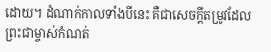ដោយ។ ដំណាក់កាលទាំងបីនេះ គឺជាសេចក្ដីតម្រូវដែលព្រះជាម្ចាស់កំណត់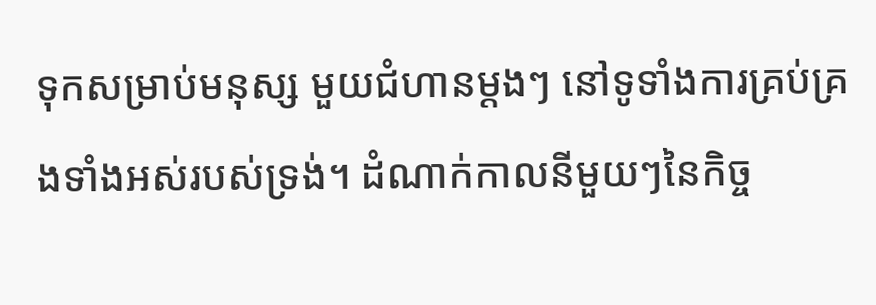ទុកសម្រាប់មនុស្ស មួយជំហានម្ដងៗ នៅទូទាំងការគ្រប់គ្រងទាំងអស់របស់ទ្រង់។ ដំណាក់កាលនីមួយៗនៃកិច្ច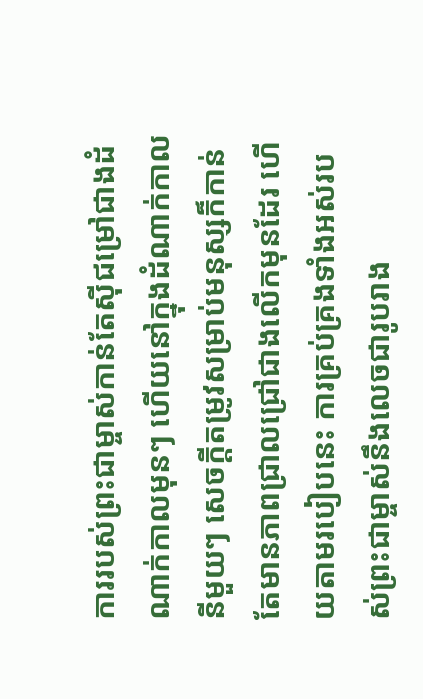ការរបស់ព្រះជាម្ចាស់កាន់តែស៊ីជម្រៅជាងដំណាក់កាលមុនៗ ហើយនៅក្នុងដំណាក់កាលនីមួយៗ សេចក្ដីតម្រូវសម្រាប់មនុស្សក៏កាន់តែមានភាពជ្រាលជ្រៅជាងលើកមុនដែរ ហើយតាមរបៀបនេះ ការគ្រប់គ្រងទាំងអស់របស់ព្រះជាម្ចាស់នឹងលេចជារូបរាង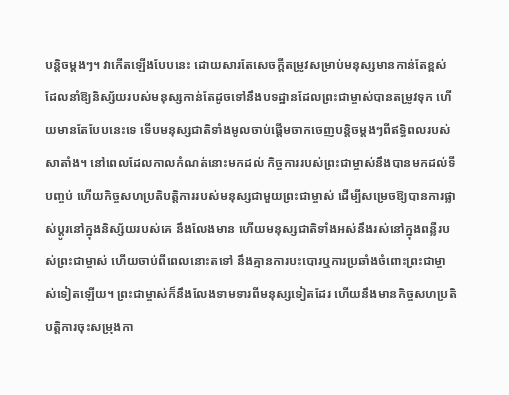បន្ដិចម្ដងៗ។ វាកើតឡើងបែបនេះ ដោយសារតែសេចក្ដីតម្រូវសម្រាប់មនុស្សមានកាន់តែខ្ពស់ ដែលនាំឱ្យនិស្ស័យរបស់មនុស្សកាន់តែដូចទៅនឹងបទដ្ឋានដែលព្រះជាម្ចាស់បានតម្រូវទុក ហើយមានតែបែបនេះទេ ទើបមនុស្សជាតិទាំងមូលចាប់ផ្ដើមចាកចេញបន្ដិចម្ដងៗពីឥទ្ធិពលរបស់សាតាំង។ នៅពេលដែលកាលកំណត់នោះមកដល់ កិច្ចការរបស់ព្រះជាម្ចាស់នឹងបានមកដល់ទីបញ្ចប់ ហើយកិច្ចសហប្រតិបត្តិការរបស់មនុស្សជាមួយព្រះជាម្ចាស់ ដើម្បីសម្រេចឱ្យបានការផ្លាស់ប្ដូរនៅក្នុងនិស្ស័យរបស់គេ នឹងលែងមាន ហើយមនុស្សជាតិទាំងអស់នឹងរស់នៅក្នុងពន្លឺរបស់ព្រះជាម្ចាស់ ហើយចាប់ពីពេលនោះតទៅ នឹងគ្មានការបះបោរឬការប្រឆាំងចំពោះព្រះជាម្ចាស់ទៀតឡើយ។ ព្រះជាម្ចាស់ក៏នឹងលែងទាមទារពីមនុស្សទៀតដែរ ហើយនឹងមានកិច្ចសហប្រតិបត្តិការចុះសម្រុងកា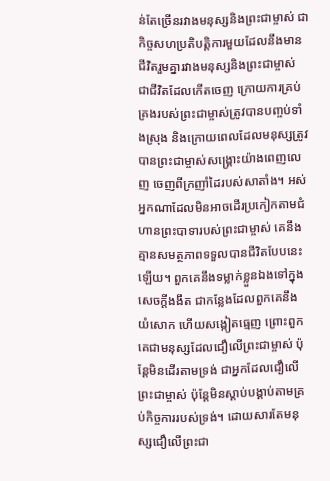ន់តែច្រើនរវាងមនុស្សនិងព្រះជាម្ចាស់ ជាកិច្ចសហប្រតិបត្តិការមួយដែលនឹងមានជីវិតរួមគ្នារវាងមនុស្សនិងព្រះជាម្ចាស់ ជាជីវិតដែលកើតចេញ ក្រោយការគ្រប់គ្រងរបស់ព្រះជាម្ចាស់ត្រូវបានបញ្ចប់ទាំងស្រុង និងក្រោយពេលដែលមនុស្សត្រូវបានព្រះជាម្ចាស់សង្រ្គោះយ៉ាងពេញលេញ ចេញពីក្រញាំដៃរបស់សាតាំង។ អស់អ្នកណាដែលមិនអាចដើរប្រកៀកតាមជំហានព្រះបាទារបស់ព្រះជាម្ចាស់ គេនឹងគ្មានសមត្ថភាពទទួលបានជីវិតបែបនេះឡើយ។ ពួកគេនឹងទម្លាក់ខ្លួនឯងទៅក្នុងសេចក្តីងងឹត ជាកន្លែងដែលពួកគេនឹងយំសោក ហើយសង្កៀតធ្មេញ ព្រោះពួកគេជាមនុស្សដែលជឿលើព្រះជាម្ចាស់ ប៉ុន្តែមិនដើរតាមទ្រង់ ជាអ្នកដែលជឿលើព្រះជាម្ចាស់ ប៉ុន្តែមិនស្ដាប់បង្គាប់តាមគ្រប់កិច្ចការរបស់ទ្រង់។ ដោយសារតែមនុស្សជឿលើព្រះជា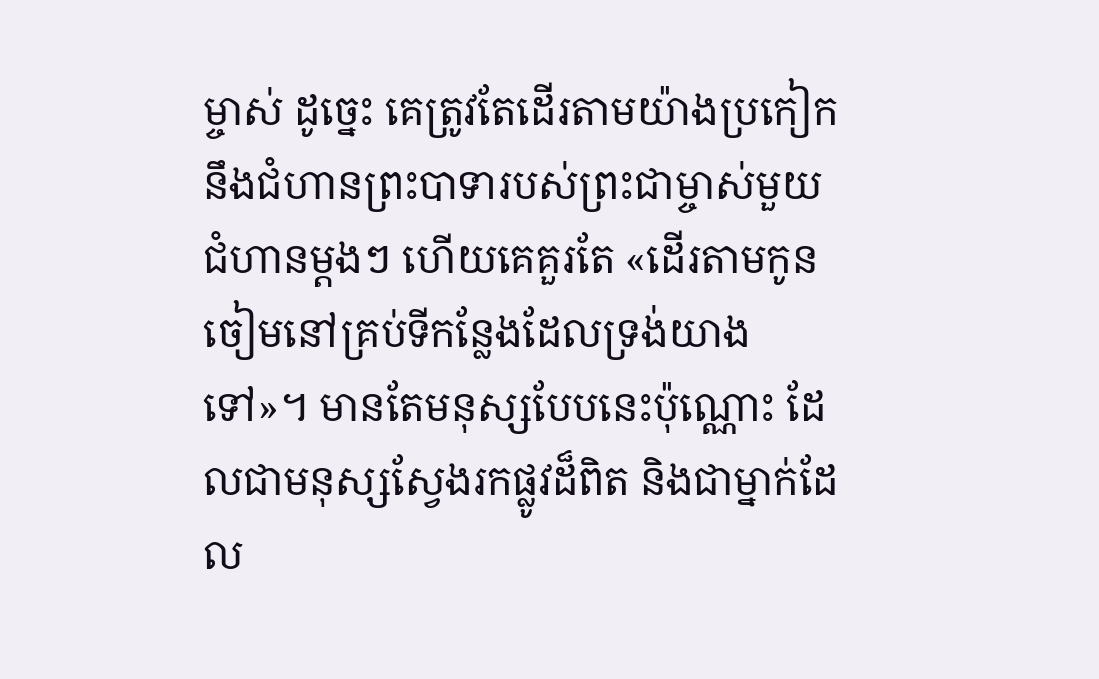ម្ចាស់ ដូច្នេះ គេត្រូវតែដើរតាមយ៉ាងប្រកៀកនឹងជំហានព្រះបាទារបស់ព្រះជាម្ចាស់មួយជំហានម្ដងៗ ហើយគេគួរតែ «ដើរតាមកូនចៀមនៅគ្រប់ទីកន្លែងដែលទ្រង់យាងទៅ»។ មានតែមនុស្សបែបនេះប៉ុណ្ណោះ ដែលជាមនុស្សស្វែងរកផ្លូវដ៏ពិត និងជាម្នាក់ដែល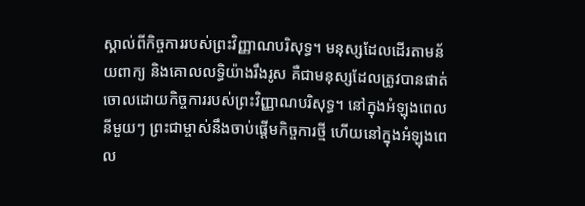ស្គាល់ពីកិច្ចការរបស់ព្រះវិញ្ញាណបរិសុទ្ធ។ មនុស្សដែលដើរតាមន័យពាក្យ និងគោលលទ្ធិយ៉ាងរឹងរូស គឺជាមនុស្សដែលត្រូវបានផាត់ចោលដោយកិច្ចការរបស់ព្រះវិញ្ញាណបរិសុទ្ធ។ នៅក្នុងអំឡុងពេលនីមួយៗ ព្រះជាម្ចាស់នឹងចាប់ផ្ដើមកិច្ចការថ្មី ហើយនៅក្នុងអំឡុងពេល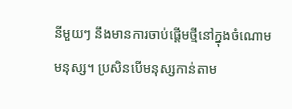នីមួយៗ នឹងមានការចាប់ផ្ដើមថ្មីនៅក្នុងចំណោមមនុស្ស។ ប្រសិនបើមនុស្សកាន់តាម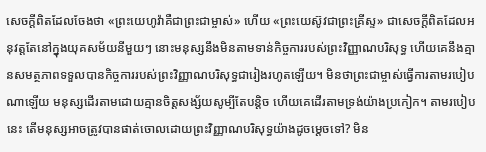សេចក្តីពិតដែលចែងថា «ព្រះយេហូវ៉ាគឺជាព្រះជាម្ចាស់» ហើយ «ព្រះយេស៊ូវជាព្រះគ្រីស្ទ» ជាសេចក្តីពិតដែលអនុវត្តតែនៅក្នុងយុគសម័យនីមួយៗ នោះមនុស្សនឹងមិនតាមទាន់កិច្ចការរបស់ព្រះវិញ្ញាណបរិសុទ្ធ ហើយគេនឹងគ្មានសមត្ថភាពទទួលបានកិច្ចការរបស់ព្រះវិញ្ញាណបរិសុទ្ធជារៀងរហូតឡើយ។ មិនថាព្រះជាម្ចាស់ធ្វើការតាមរបៀបណាឡើយ មនុស្សដើរតាមដោយគ្មានចិត្តសង្ស័យសូម្បីតែបន្ដិច ហើយគេដើរតាមទ្រង់យ៉ាងប្រកៀក។ តាមរបៀបនេះ តើមនុស្សអាចត្រូវបានផាត់ចោលដោយព្រះវិញ្ញាណបរិសុទ្ធយ៉ាងដូចម្ដេចទៅ? មិន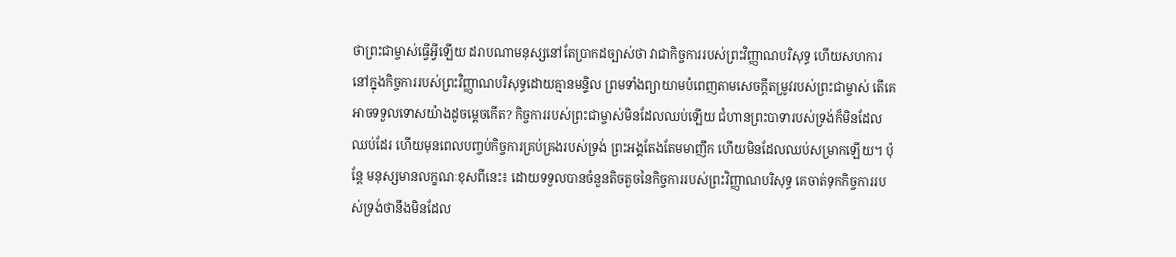ថាព្រះជាម្ចាស់ធ្វើអ្វីឡើយ ដរាបណាមនុស្សនៅតែប្រាកដច្បាស់ថា វាជាកិច្ចការរបស់ព្រះវិញ្ញាណបរិសុទ្ធ ហើយសហការនៅក្នុងកិច្ចការរបស់ព្រះវិញ្ញាណបរិសុទ្ធដោយគ្មានមន្ទិល ព្រមទាំងព្យាយាមបំពេញតាមសេចក្ដីតម្រូវរបស់ព្រះជាម្ចាស់ តើគេអាចទទួលទោសយ៉ាងដូចម្ដេចកើត? កិច្ចការរបស់ព្រះជាម្ចាស់មិនដែលឈប់ឡើយ ជំហានព្រះបាទារបស់ទ្រង់ក៏មិនដែលឈប់ដែរ ហើយមុនពេលបញ្ចប់កិច្ចការគ្រប់គ្រងរបស់ទ្រង់ ព្រះអង្គតែងតែមមាញឹក ហើយមិនដែលឈប់សម្រាកឡើយ។ ប៉ុន្តែ មនុស្សមានលក្ខណៈខុសពីនេះ៖ ដោយទទួលបានចំនួនតិចតួចនៃកិច្ចការរបស់ព្រះវិញ្ញាណបរិសុទ្ធ គេចាត់ទុកកិច្ចការរបស់ទ្រង់ថានឹងមិនដែល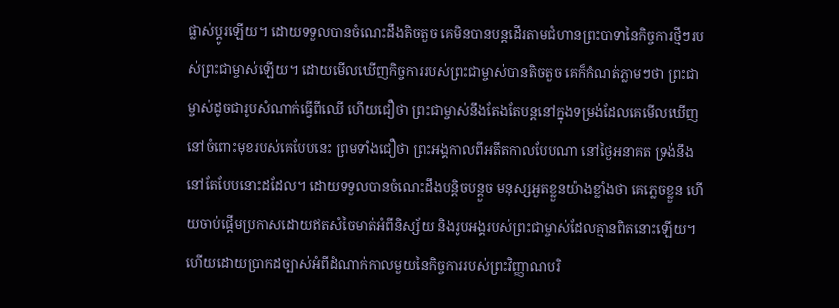ផ្លាស់ប្ដូរឡើយ។ ដោយទទួលបានចំណេះដឹងតិចតួច គេមិនបានបន្តដើរតាមជំហានព្រះបាទានៃកិច្ចការថ្មីៗរបស់ព្រះជាម្ចាស់ឡើយ។ ដោយមើលឃើញកិច្ចការរបស់ព្រះជាម្ចាស់បានតិចតួច គេក៏កំណត់ភ្លាមៗថា ព្រះជាម្ចាស់ដូចជារូបសំណាក់ធ្វើពីឈើ ហើយជឿថា ព្រះជាម្ចាស់នឹងតែងតែបន្តនៅក្នុងទម្រង់ដែលគេមើលឃើញនៅចំពោះមុខរបស់គេបែបនេះ ព្រមទាំងជឿថា ព្រះអង្គកាលពីអតីតកាលបែបណា នៅថ្ងៃអនាគត ទ្រង់នឹងនៅតែបែបនោះដដែល។ ដោយទទួលបានចំណេះដឹងបន្ដិចបន្ដួច មនុស្សអួតខ្លួនយ៉ាងខ្លាំងថា គេភ្លេចខ្លួន ហើយចាប់ផ្ដើមប្រកាសដោយឥតសំចៃមាត់អំពីនិស្ស័យ និងរូបអង្គរបស់ព្រះជាម្ចាស់ដែលគ្មានពិតនោះឡើយ។ ហើយដោយប្រាកដច្បាស់អំពីដំណាក់កាលមួយនៃកិច្ចការរបស់ព្រះវិញ្ញាណបរិ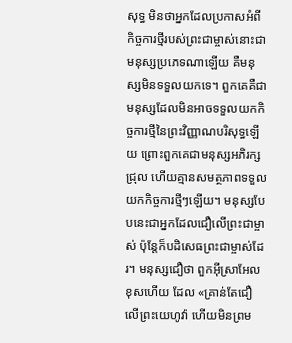សុទ្ធ មិនថាអ្នកដែលប្រកាសអំពីកិច្ចការថ្មីរបស់ព្រះជាម្ចាស់នោះជាមនុស្សប្រភេទណាឡើយ គឺមនុស្សមិនទទួលយកទេ។ ពួកគេគឺជាមនុស្សដែលមិនអាចទទួលយកកិច្ចការថ្មីនៃព្រះវិញ្ញាណបរិសុទ្ធឡើយ ព្រោះពួកគេជាមនុស្សអភិរក្សជ្រុល ហើយគ្មានសមត្ថភាពទទួលយកកិច្ចការថ្មីៗឡើយ។ មនុស្សបែបនេះជាអ្នកដែលជឿលើព្រះជាម្ចាស់ ប៉ុន្តែក៏បដិសេធព្រះជាម្ចាស់ដែរ។ មនុស្សជឿថា ពួកអ៊ីស្រាអែលខុសហើយ ដែល «គ្រាន់តែជឿលើព្រះយេហូវ៉ា ហើយមិនព្រម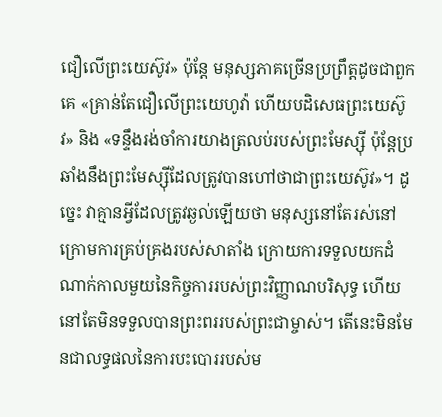ជឿលើព្រះយេស៊ូវ» ប៉ុន្តែ មនុស្សភាគច្រើនប្រព្រឹត្តដូចជាពួកគេ «គ្រាន់តែជឿលើព្រះយេហូវ៉ា ហើយបដិសេធព្រះយេស៊ូវ» និង «ទន្ទឹងរង់ចាំការយាងត្រលប់របស់ព្រះមែស្ស៊ី ប៉ុន្តែប្រឆាំងនឹងព្រះមែស្ស៊ីដែលត្រូវបានហៅថាជាព្រះយេស៊ូវ»។ ដូច្នេះ វាគ្មានអ្វីដែលត្រូវឆ្ងល់ឡើយថា មនុស្សនៅតែរស់នៅក្រោមការគ្រប់គ្រងរបស់សាតាំង ក្រោយការទទួលយកដំណាក់កាលមួយនៃកិច្ចការរបស់ព្រះវិញ្ញាណបរិសុទ្ធ ហើយនៅតែមិនទទួលបានព្រះពររបស់ព្រះជាម្ចាស់។ តើនេះមិនមែនជាលទ្ធផលនៃការបះបោររបស់ម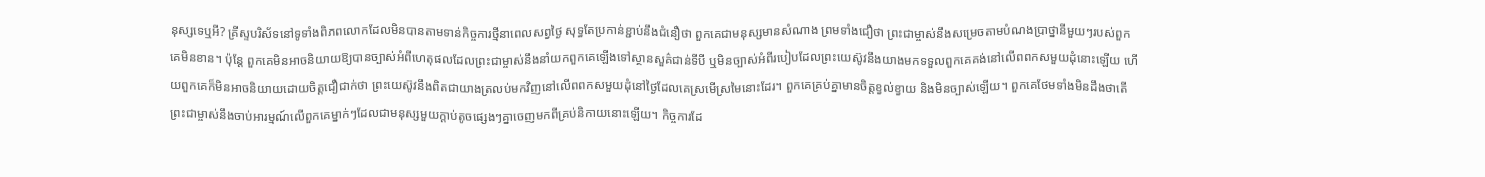នុស្សទេឬអី? គ្រីស្ទបរិស័ទនៅទូទាំងពិភពលោកដែលមិនបានតាមទាន់កិច្ចការថ្មីនាពេលសព្វថ្ងៃ សុទ្ធតែប្រកាន់ខ្ជាប់នឹងជំនឿថា ពួកគេជាមនុស្សមានសំណាង ព្រមទាំងជឿថា ព្រះជាម្ចាស់នឹងសម្រេចតាមបំណងប្រាថ្នានីមួយៗរបស់ពួកគេមិនខាន។ ប៉ុន្តែ ពួកគេមិនអាចនិយាយឱ្យបានច្បាស់អំពីហេតុផលដែលព្រះជាម្ចាស់នឹងនាំយកពួកគេឡើងទៅស្ថានសួគ៌ជាន់ទីបី ឬមិនច្បាស់អំពីរបៀបដែលព្រះយេស៊ូវនឹងយាងមកទទួលពួកគេគង់នៅលើពពកសមួយដុំនោះឡើយ ហើយពួកគេក៏មិនអាចនិយាយដោយចិត្តជឿជាក់ថា ព្រះយេស៊ូវនឹងពិតជាយាងត្រលប់មកវិញនៅលើពពកសមួយដុំនៅថ្ងៃដែលគេស្រមើស្រមៃនោះដែរ។ ពួកគេគ្រប់គ្នាមានចិត្តខ្វល់ខ្វាយ និងមិនច្បាស់ឡើយ។ ពួកគេថែមទាំងមិនដឹងថាតើព្រះជាម្ចាស់នឹងចាប់អារម្មណ៍លើពួកគេម្នាក់ៗដែលជាមនុស្សមួយក្ដាប់តូចផ្សេងៗគ្នាចេញមកពីគ្រប់និកាយនោះឡើយ។ កិច្ចការដែ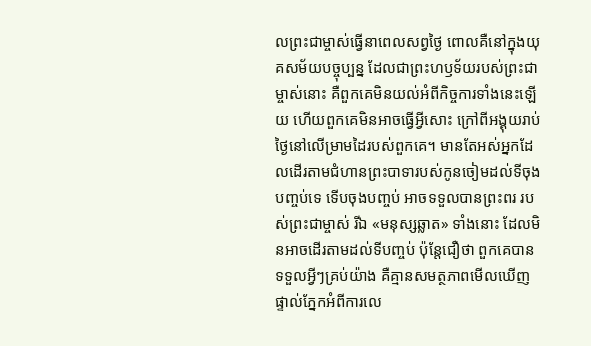លព្រះជាម្ចាស់ធ្វើនាពេលសព្វថ្ងៃ ពោលគឺនៅក្នុងយុគសម័យបច្ចុប្បន្ន ដែលជាព្រះហឫទ័យរបស់ព្រះជាម្ចាស់នោះ គឺពួកគេមិនយល់អំពីកិច្ចការទាំងនេះឡើយ ហើយពួកគេមិនអាចធ្វើអ្វីសោះ ក្រៅពីអង្គុយរាប់ថ្ងៃនៅលើម្រាមដៃរបស់ពួកគេ។ មានតែអស់អ្នកដែលដើរតាមជំហានព្រះបាទារបស់កូនចៀមដល់ទីចុងបញ្ចប់ទេ ទើបចុងបញ្ចប់ អាចទទួលបានព្រះពរ របស់ព្រះជាម្ចាស់ រីឯ «មនុស្សឆ្លាត» ទាំងនោះ ដែលមិនអាចដើរតាមដល់ទីបញ្ចប់ ប៉ុន្តែជឿថា ពួកគេបានទទួលអ្វីៗគ្រប់យ៉ាង គឺគ្មានសមត្ថភាពមើលឃើញផ្ទាល់ភ្នែកអំពីការលេ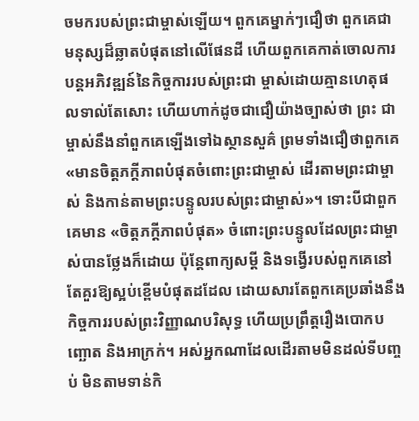ចមករបស់ព្រះជាម្ចាស់ឡើយ។ ពួកគេម្នាក់ៗជឿថា ពួកគេជាមនុស្សដ៏ឆ្លាតបំផុតនៅលើផែនដី ហើយពួកគេកាត់ចោលការបន្ដអភិវឌ្ឍន៍នៃកិច្ចការរបស់ព្រះជា ម្ចាស់ដោយគ្មានហេតុផលទាល់តែសោះ ហើយហាក់ដូចជាជឿយ៉ាងច្បាស់ថា ព្រះ ជាម្ចាស់នឹងនាំពួកគេឡើងទៅឯស្ថានសួគ៌ ព្រមទាំងជឿថាពួកគេ «មានចិត្តភក្តីភាពបំផុតចំពោះព្រះជាម្ចាស់ ដើរតាមព្រះជាម្ចាស់ និងកាន់តាមព្រះបន្ទូលរបស់ព្រះជាម្ចាស់»។ ទោះបីជាពួកគេមាន «ចិត្តភក្តីភាពបំផុត» ចំពោះព្រះបន្ទូលដែលព្រះជាម្ចាស់បានថ្លែងក៏ដោយ ប៉ុន្តែពាក្យសម្ដី និងទង្វើរបស់ពួកគេនៅតែគួរឱ្យស្អប់ខ្ពើមបំផុតដដែល ដោយសារតែពួកគេប្រឆាំងនឹងកិច្ចការរបស់ព្រះវិញ្ញាណបរិសុទ្ធ ហើយប្រព្រឹត្តរឿងបោកបញ្ឆោត និងអាក្រក់។ អស់អ្នកណាដែលដើរតាមមិនដល់ទីបញ្ចប់ មិនតាមទាន់កិ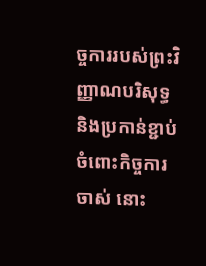ច្ចការរបស់ព្រះវិញ្ញាណបរិសុទ្ធ និងប្រកាន់ខ្ជាប់ចំពោះកិច្ចការចាស់ នោះ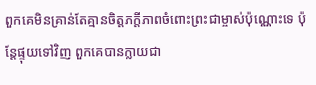ពួកគេមិនគ្រាន់តែគ្មានចិត្តភក្តីភាពចំពោះព្រះជាម្ចាស់ប៉ុណ្ណោះទេ ប៉ុន្តែផ្ទុយទៅវិញ ពួកគេបានក្លាយជា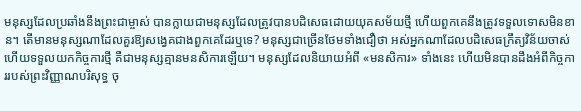មនុស្សដែលប្រឆាំងនឹងព្រះជាម្ចាស់ បានក្លាយជាមនុស្សដែលត្រូវបានបដិសេធដោយយុគសម័យថ្មី ហើយពួកគេនឹងត្រូវទទួលទោសមិនខាន។ តើមានមនុស្សណាដែលគួរឱ្យសង្វេគជាងពួកគេដែរឬទេ? មនុស្សជាច្រើនថែមទាំងជឿថា អស់អ្នកណាដែលបដិសេធក្រឹត្យវិន័យចាស់ ហើយទទួលយកកិច្ចការថ្មី គឺជាមនុស្សគ្មានមនសិការឡើយ។ មនុស្សដែលនិយាយអំពី «មនសិការ» ទាំងនេះ ហើយមិនបានដឹងអំពីកិច្ចការរបស់ព្រះវិញ្ញាណបរិសុទ្ធ ចុ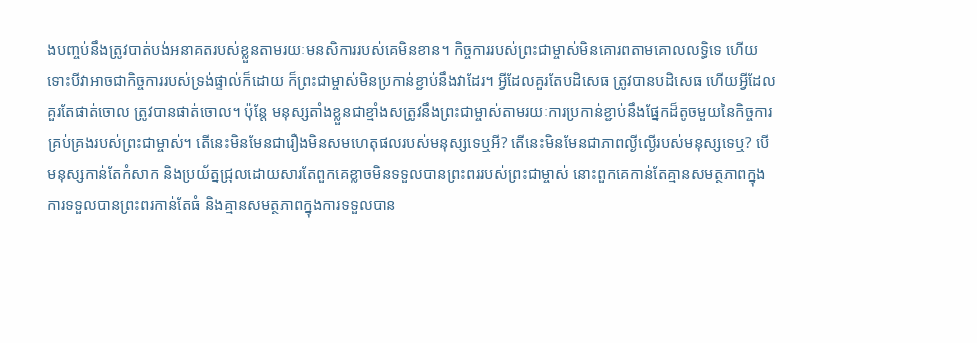ងបញ្ចប់នឹងត្រូវបាត់បង់អនាគតរបស់ខ្លួនតាមរយៈមនសិការរបស់គេមិនខាន។ កិច្ចការរបស់ព្រះជាម្ចាស់មិនគោរពតាមគោលលទ្ធិទេ ហើយទោះបីវាអាចជាកិច្ចការរបស់ទ្រង់ផ្ទាល់ក៏ដោយ ក៏ព្រះជាម្ចាស់មិនប្រកាន់ខ្ជាប់នឹងវាដែរ។ អ្វីដែលគួរតែបដិសេធ ត្រូវបានបដិសេធ ហើយអ្វីដែលគួរតែផាត់ចោល ត្រូវបានផាត់ចោល។ ប៉ុន្តែ មនុស្សតាំងខ្លួនជាខ្មាំងសត្រូវនឹងព្រះជាម្ចាស់តាមរយៈការប្រកាន់ខ្ជាប់នឹងផ្នែកដ៏តូចមួយនៃកិច្ចការគ្រប់គ្រងរបស់ព្រះជាម្ចាស់។ តើនេះមិនមែនជារឿងមិនសមហេតុផលរបស់មនុស្សទេឬអី? តើនេះមិនមែនជាភាពល្ងីល្ងើរបស់មនុស្សទេឬ? បើមនុស្សកាន់តែកំសាក និងប្រយ័ត្នជ្រុលដោយសារតែពួកគេខ្លាចមិនទទួលបានព្រះពររបស់ព្រះជាម្ចាស់ នោះពួកគេកាន់តែគ្មានសមត្ថភាពក្នុងការទទួលបានព្រះពរកាន់តែធំ និងគ្មានសមត្ថភាពក្នុងការទទួលបាន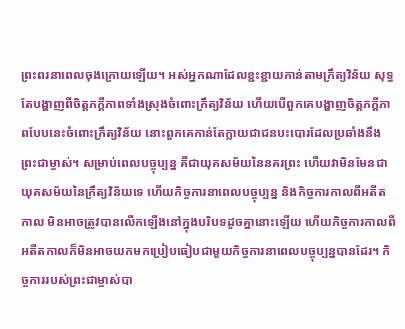ព្រះពរនាពេលចុងក្រោយឡើយ។ អស់អ្នកណាដែលខ្ជះខ្ជាយកាន់តាមក្រឹត្យវិន័យ សុទ្ធតែបង្ហាញពីចិត្តភក្តីភាពទាំងស្រុងចំពោះក្រឹត្យវិន័យ ហើយបើពួកគេបង្ហាញចិត្តភក្ដីភាពបែបនេះចំពោះក្រឹត្យវិន័យ នោះពួកគេកាន់តែក្លាយជាជនបះបោរដែលប្រឆាំងនឹងព្រះជាម្ចាស់។ សម្រាប់ពេលបច្ចុប្បន្ន គឺជាយុគសម័យនៃនគរព្រះ ហើយវាមិនមែនជាយុគសម័យនៃក្រឹត្យវិន័យទេ ហើយកិច្ចការនាពេលបច្ចុប្បន្ន និងកិច្ចការកាលពីអតីតកាល មិនអាចត្រូវបានលើកឡើងនៅក្នុងបរិបទដូចគ្នានោះឡើយ ហើយកិច្ចការកាលពីអតីតកាលក៏មិនអាចយកមកប្រៀបធៀបជាមួយកិច្ចការនាពេលបច្ចុប្បន្នបានដែរ។ កិច្ចការរបស់ព្រះជាម្ចាស់បា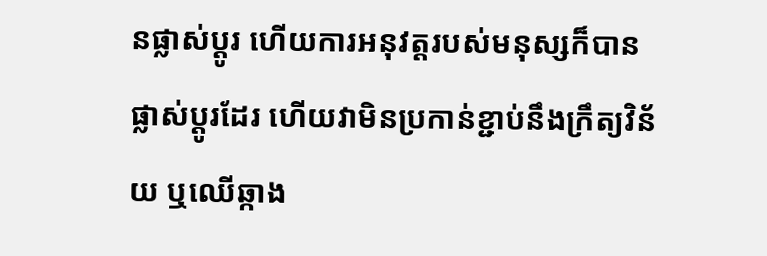នផ្លាស់ប្ដូរ ហើយការអនុវត្តរបស់មនុស្សក៏បានផ្លាស់ប្ដូរដែរ ហើយវាមិនប្រកាន់ខ្ជាប់នឹងក្រឹត្យវិន័យ ឬឈើឆ្កាង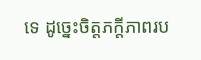ទេ ដូច្នេះចិត្តភក្តីភាពរប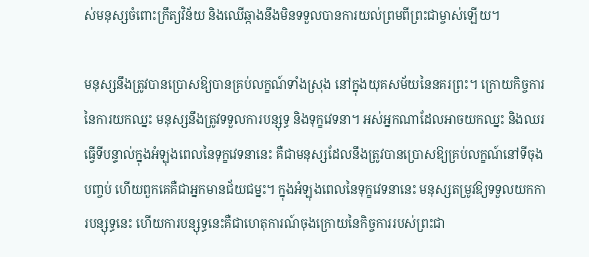ស់មនុស្សចំពោះក្រឹត្យវិន័យ និងឈើឆ្កាងនឹងមិនទទួលបានការយល់ព្រមពីព្រះជាម្ចាស់ឡើយ។

មនុស្សនឹងត្រូវបានប្រោសឱ្យបានគ្រប់លក្ខណ៍ទាំងស្រុង នៅក្នុងយុគសម័យនៃនគរព្រះ។ ក្រោយកិច្ចការនៃការយកឈ្នះ មនុស្សនឹងត្រូវទទួលការបន្សុទ្ធ និងទុក្ខវេទនា។ អស់អ្នកណាដែលអាចយកឈ្នះ និងឈរធ្វើទីបន្ទាល់ក្នុងអំឡុងពេលនៃទុក្ខវេទនានេះ គឺជាមនុស្សដែលនឹងត្រូវបានប្រោសឱ្យគ្រប់លក្ខណ៍នៅទីចុងបញ្ចប់ ហើយពួកគេគឺជាអ្នកមានជ័យជម្នះ។ ក្នុងអំឡុងពេលនៃទុក្ខវេទនានេះ មនុស្សតម្រូវឱ្យទទួលយកការបន្សុទ្ធនេះ ហើយការបន្សុទ្ធនេះគឺជាហេតុការណ៍ចុងក្រោយនៃកិច្ចការរបស់ព្រះជា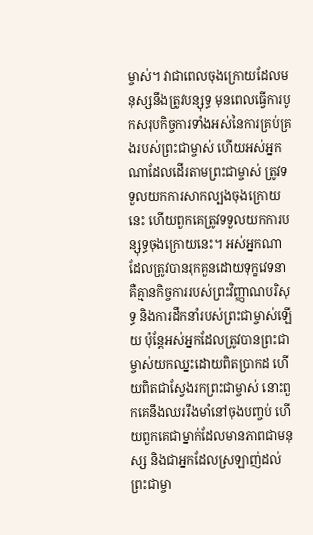ម្ចាស់។ វាជាពេលចុងក្រោយដែលមនុស្សនឹងត្រូវបន្សុទ្ធ មុនពេលធ្វើការបូកសរុបកិច្ចការទាំងអស់នៃការគ្រប់គ្រងរបស់ព្រះជាម្ចាស់ ហើយអស់អ្នកណាដែលដើរតាមព្រះជាម្ចាស់ ត្រូវទទួលយកការសាកល្បងចុងក្រោយនេះ ហើយពួកគេត្រូវទទួលយកការបន្សុទ្ធចុងក្រោយនេះ។ អស់អ្នកណាដែលត្រូវបានរុកគួនដោយទុក្ខវេទនា គឺគ្មានកិច្ចការរបស់ព្រះវិញ្ញាណបរិសុទ្ធ និងការដឹកនាំរបស់ព្រះជាម្ចាស់ឡើយ ប៉ុន្តែអស់អ្នកដែលត្រូវបានព្រះជាម្ចាស់យកឈ្នះដោយពិតប្រាកដ ហើយពិតជាស្វែងរកព្រះជាម្ចាស់ នោះពួកគេនឹងឈររឹងមាំនៅចុងបញ្ចប់ ហើយពួកគេជាម្នាក់ដែលមានភាពជាមនុស្ស និងជាអ្នកដែលស្រឡាញ់ដល់ព្រះជាម្ចា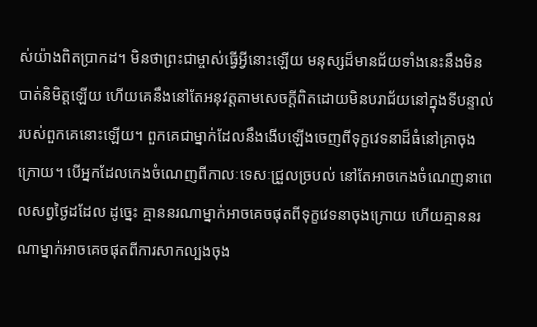ស់យ៉ាងពិតប្រាកដ។ មិនថាព្រះជាម្ចាស់ធ្វើអ្វីនោះឡើយ មនុស្សដ៏មានជ័យទាំងនេះនឹងមិនបាត់និមិត្តឡើយ ហើយគេនឹងនៅតែអនុវត្តតាមសេចក្តីពិតដោយមិនបរាជ័យនៅក្នុងទីបន្ទាល់របស់ពួកគេនោះឡើយ។ ពួកគេជាម្នាក់ដែលនឹងងើបឡើងចេញពីទុក្ខវេទនាដ៏ធំនៅគ្រាចុងក្រោយ។ បើអ្នកដែលកេងចំណេញពីកាលៈទេសៈជ្រួលច្របល់ នៅតែអាចកេងចំណេញនាពេលសព្វថ្ងៃដដែល ដូច្នេះ គ្មាននរណាម្នាក់អាចគេចផុតពីទុក្ខវេទនាចុងក្រោយ ហើយគ្មាននរណាម្នាក់អាចគេចផុតពីការសាកល្បងចុង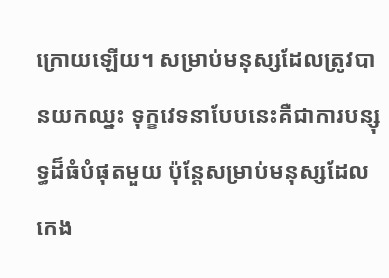ក្រោយឡើយ។ សម្រាប់មនុស្សដែលត្រូវបានយកឈ្នះ ទុក្ខវេទនាបែបនេះគឺជាការបន្សុទ្ធដ៏ធំបំផុតមួយ ប៉ុន្តែសម្រាប់មនុស្សដែលកេង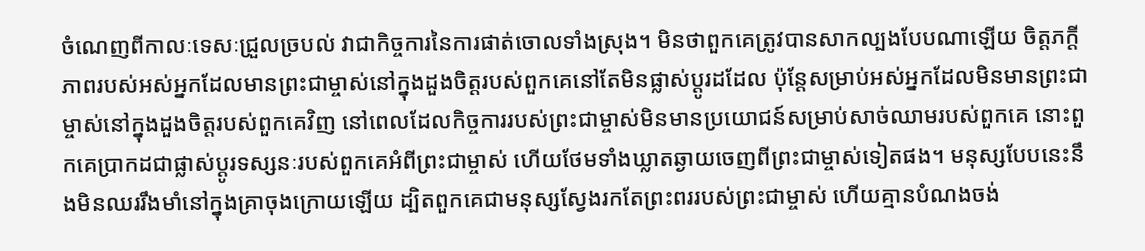ចំណេញពីកាលៈទេសៈជ្រួលច្របល់ វាជាកិច្ចការនៃការផាត់ចោលទាំងស្រុង។ មិនថាពួកគេត្រូវបានសាកល្បងបែបណាឡើយ ចិត្តភក្ដីភាពរបស់អស់អ្នកដែលមានព្រះជាម្ចាស់នៅក្នុងដួងចិត្តរបស់ពួកគេនៅតែមិនផ្លាស់ប្ដូរដដែល ប៉ុន្តែសម្រាប់អស់អ្នកដែលមិនមានព្រះជាម្ចាស់នៅក្នុងដួងចិត្តរបស់ពួកគេវិញ នៅពេលដែលកិច្ចការរបស់ព្រះជាម្ចាស់មិនមានប្រយោជន៍សម្រាប់សាច់ឈាមរបស់ពួកគេ នោះពួកគេប្រាកដជាផ្លាស់ប្ដូរទស្សនៈរបស់ពួកគេអំពីព្រះជាម្ចាស់ ហើយថែមទាំងឃ្លាតឆ្ងាយចេញពីព្រះជាម្ចាស់ទៀតផង។ មនុស្សបែបនេះនឹងមិនឈររឹងមាំនៅក្នុងគ្រាចុងក្រោយឡើយ ដ្បិតពួកគេជាមនុស្សស្វែងរកតែព្រះពររបស់ព្រះជាម្ចាស់ ហើយគ្មានបំណងចង់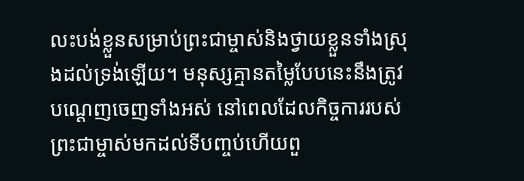លះបង់ខ្លួនសម្រាប់ព្រះជាម្ចាស់និងថ្វាយខ្លួនទាំងស្រុងដល់ទ្រង់ឡើយ។ មនុស្សគ្មានតម្លៃបែបនេះនឹងត្រូវបណ្ដេញចេញទាំងអស់ នៅពេលដែលកិច្ចការរបស់ព្រះជាម្ចាស់មកដល់ទីបញ្ចប់ហើយពួ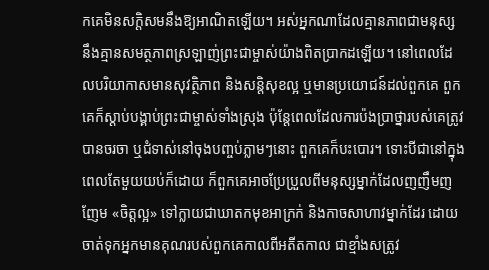កគេមិនសក្តិសមនឹងឱ្យអាណិតឡើយ។ អស់អ្នកណាដែលគ្មានភាពជាមនុស្ស នឹងគ្មានសមត្ថភាពស្រឡាញ់ព្រះជាម្ចាស់យ៉ាងពិតប្រាកដឡើយ។ នៅពេលដែលបរិយាកាសមានសុវត្ថិភាព និងសន្តិសុខល្អ ឬមានប្រយោជន៍ដល់ពួកគេ ពួកគេក៏ស្ដាប់បង្គាប់ព្រះជាម្ចាស់ទាំងស្រុង ប៉ុន្តែពេលដែលការប៉ងប្រាថ្នារបស់គេត្រូវបានចរចា ឬជំទាស់នៅចុងបញ្ចប់ភ្លាមៗនោះ ពួកគេក៏បះបោរ។ ទោះបីជានៅក្នុងពេលតែមួយយប់ក៏ដោយ ក៏ពួកគេអាចប្រែប្រួលពីមនុស្សម្នាក់ដែលញញឹមញញែម «ចិត្តល្អ» ទៅក្លាយជាឃាតកមុខអាក្រក់ និងកាចសាហាវម្នាក់ដែរ ដោយចាត់ទុកអ្នកមានគុណរបស់ពួកគេកាលពីអតីតកាល ជាខ្មាំងសត្រូវ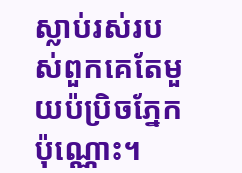ស្លាប់រស់របស់ពួកគេតែមួយប៉ប្រិចភ្នែកប៉ុណ្ណោះ។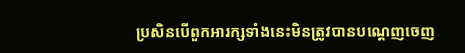ប្រសិនបើពួកអារក្សទាំងនេះមិនត្រូវបានបណ្ដេញចេញ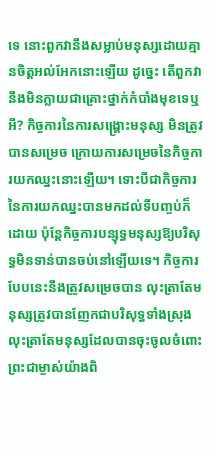ទេ នោះពួកវានឹងសម្លាប់មនុស្សដោយគ្មានចិត្តអល់អែកនោះឡើយ ដូច្នេះ តើពួកវានឹងមិនក្លាយជាគ្រោះថ្នាក់កំបាំងមុខទេឬអី? កិច្ចការនៃការសង្រ្គោះមនុស្ស មិនត្រូវបានសម្រេច ក្រោយការសម្រេចនៃកិច្ចការយកឈ្នះនោះឡើយ។ ទោះបីជាកិច្ចការនៃការយកឈ្នះបានមកដល់ទីបញ្ចប់ក៏ដោយ ប៉ុន្តែកិច្ចការបន្សុទ្ធមនុស្សឱ្យបរិសុទ្ធមិនទាន់បានចប់នៅឡើយទេ។ កិច្ចការបែបនេះនឹងត្រូវសម្រេចបាន លុះត្រាតែមនុស្សត្រូវបានញែកជាបរិសុទ្ធទាំងស្រុង លុះត្រាតែមនុស្សដែលបានចុះចូលចំពោះព្រះជាម្ចាស់យ៉ាងពិ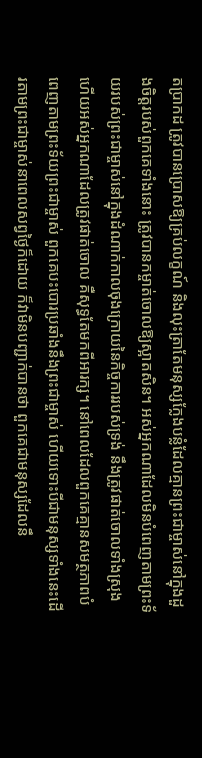តប្រាកដ ត្រូវបានប្រោសឱ្យគ្រប់លក្ខណ៍ និងលុះត្រាតែមនុស្សក្លែងបន្លំដែលគ្មានព្រះជាម្ចាស់នៅក្នុងដួងចិត្តរបស់ពួកគេទាំងនោះ ត្រូវបានកម្ចាត់ចោលឱ្យស្អាតសិន។ អស់អ្នកណាដែលមិនបំពេញតាមព្រះទ័យរបស់ព្រះជាម្ចាស់នៅក្នុងដំណាក់កាលចុងក្រោយនៃកិច្ចការរបស់ទ្រង់ នឹងត្រូវផាត់ចោលទាំងស្រុង ហើយអស់អ្នកណាដែលត្រូវផាត់ចោល គឺសុទ្ធតែមកពីអារក្ស។ នៅពេលដែលពួកគេគ្មានសមត្ថភាពបំពេញតាមព្រះទ័យព្រះជាម្ចាស់ ពួកគេបះបោរប្រឆាំងនឹងព្រះជាម្ចាស់ ហើយទោះបីជាមនុស្សទាំងនេះដើរតាមព្រះជាម្ចាស់នាពេលសព្វថ្ងៃក៏ដោយ ក៏វាមិនបញ្ជាក់បានថា ពួកគេជាមនុស្សដែលនឹ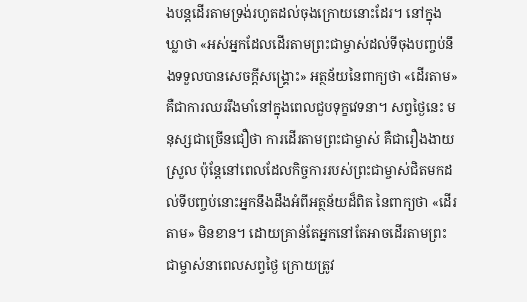ងបន្តដើរតាមទ្រង់រហូតដល់ចុងក្រោយនោះដែរ។ នៅក្នុងឃ្លាថា «អស់អ្នកដែលដើរតាមព្រះជាម្ចាស់ដល់ទីចុងបញ្ចប់នឹងទទួលបានសេចក្តីសង្រ្គោះ» អត្ថន័យនៃពាក្យថា «ដើរតាម» គឺជាការឈររឹងមាំនៅក្នុងពេលជួបទុក្ខវេទនា។ សព្វថ្ងៃនេះ មនុស្សជាច្រើនជឿថា ការដើរតាមព្រះជាម្ចាស់ គឺជារឿងងាយស្រួល ប៉ុន្តែនៅពេលដែលកិច្ចការរបស់ព្រះជាម្ចាស់ជិតមកដល់ទីបញ្ចប់នោះអ្នកនឹងដឹងអំពីអត្ថន័យដ៏ពិត នៃពាក្យថា «ដើរតាម» មិនខាន។ ដោយគ្រាន់តែអ្នកនៅតែអាចដើរតាមព្រះជាម្ចាស់នាពេលសព្វថ្ងៃ ក្រោយត្រូវ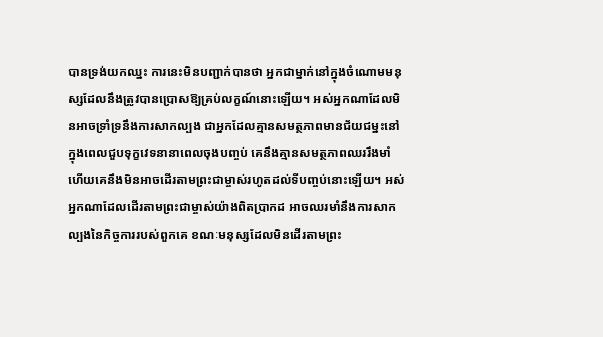បានទ្រង់យកឈ្នះ ការនេះមិនបញ្ជាក់បានថា អ្នកជាម្នាក់នៅក្នុងចំណោមមនុស្សដែលនឹងត្រូវបានប្រោសឱ្យគ្រប់លក្ខណ៍នោះឡើយ។ អស់អ្នកណាដែលមិនអាចទ្រាំទ្រនឹងការសាកល្បង ជាអ្នកដែលគ្មានសមត្ថភាពមានជ័យជម្នះនៅក្នុងពេលជួបទុក្ខវេទនានាពេលចុងបញ្ចប់ គេនឹងគ្មានសមត្ថភាពឈររឹងមាំ ហើយគេនឹងមិនអាចដើរតាមព្រះជាម្ចាស់រហូតដល់ទីបញ្ចប់នោះឡើយ។ អស់អ្នកណាដែលដើរតាមព្រះជាម្ចាស់យ៉ាងពិតប្រាកដ អាចឈរមាំនឹងការសាកល្បងនៃកិច្ចការរបស់ពួកគេ ខណៈមនុស្សដែលមិនដើរតាមព្រះ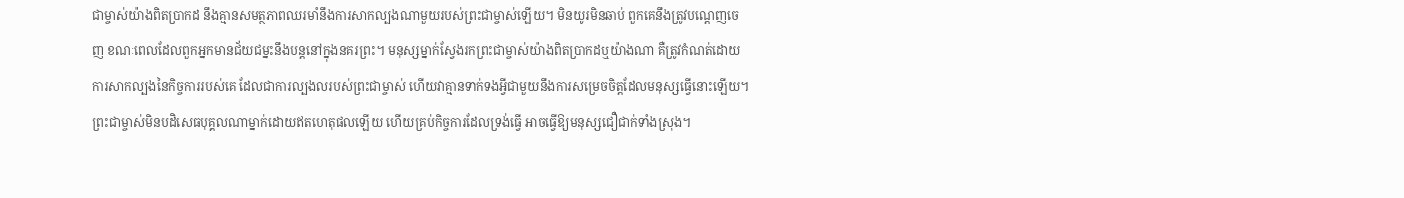ជាម្ចាស់យ៉ាងពិតប្រាកដ នឹងគ្មានសមត្ថភាពឈរមាំនឹងការសាកល្បងណាមួយរបស់ព្រះជាម្ចាស់ឡើយ។ មិនយូរមិនឆាប់ ពួកគេនឹងត្រូវបណ្ដេញចេញ ខណៈពេលដែលពួកអ្នកមានជ័យជម្នះនឹងបន្តនៅក្នុងនគរព្រះ។ មនុស្សម្នាក់ស្វែងរកព្រះជាម្ចាស់យ៉ាងពិតប្រាកដឬយ៉ាងណា គឺត្រូវកំណត់ដោយការសាកល្បងនៃកិច្ចការរបស់គេ ដែលជាការល្បងលរបស់ព្រះជាម្ចាស់ ហើយវាគ្មានទាក់ទងអ្វីជាមួយនឹងការសម្រេចចិត្តដែលមនុស្សធ្វើនោះឡើយ។ ព្រះជាម្ចាស់មិនបដិសេធបុគ្គលណាម្នាក់ដោយឥតហេតុផលឡើយ ហើយគ្រប់កិច្ចការដែលទ្រង់ធ្វើ អាចធ្វើឱ្យមនុស្សជឿជាក់ទាំងស្រុង។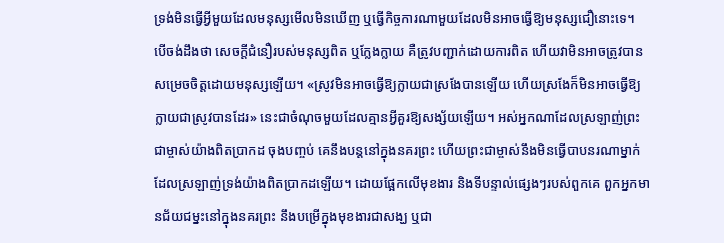ទ្រង់មិនធ្វើអ្វីមួយដែលមនុស្សមើលមិនឃើញ ឬធ្វើកិច្ចការណាមួយដែលមិនអាចធ្វើឱ្យមនុស្សជឿនោះទេ។ បើចង់ដឹងថា សេចក្តីជំនឿរបស់មនុស្សពិត ឬក្លែងក្លាយ គឺត្រូវបញ្ជាក់ដោយការពិត ហើយវាមិនអាចត្រូវបានសម្រេចចិត្តដោយមនុស្សឡើយ។ «ស្រូវមិនអាចធ្វើឱ្យក្លាយជាស្រងែបានឡើយ ហើយស្រងែក៏មិនអាចធ្វើឱ្យក្លាយជាស្រូវបានដែរ» នេះជាចំណុចមួយដែលគ្មានអ្វីគួរឱ្យសង្ស័យឡើយ។ អស់អ្នកណាដែលស្រឡាញ់ព្រះជាម្ចាស់យ៉ាងពិតប្រាកដ ចុងបញ្ចប់ គេនឹងបន្តនៅក្នុងនគរព្រះ ហើយព្រះជាម្ចាស់នឹងមិនធ្វើបាបនរណាម្នាក់ដែលស្រឡាញ់ទ្រង់យ៉ាងពិតប្រាកដឡើយ។ ដោយផ្អែកលើមុខងារ និងទីបន្ទាល់ផ្សេងៗរបស់ពួកគេ ពួកអ្នកមានជ័យជម្នះនៅក្នុងនគរព្រះ នឹងបម្រើក្នុងមុខងារជាសង្ឃ ឬជា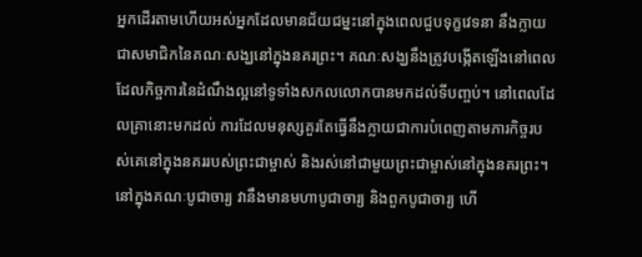អ្នកដើរតាមហើយអស់អ្នកដែលមានជ័យជម្នះនៅក្នុងពេលជួបទុក្ខវេទនា នឹងក្លាយជាសមាជិកនៃគណៈសង្ឃនៅក្នុងនគរព្រះ។ គណៈសង្ឃនឹងត្រូវបង្កើតឡើងនៅពេលដែលកិច្ចការនៃដំណឹងល្អនៅទូទាំងសកលលោកបានមកដល់ទីបញ្ចប់។ នៅពេលដែលគ្រានោះមកដល់ ការដែលមនុស្សគួរតែធ្វើនឹងក្លាយជាការបំពេញតាមភារកិច្ចរបស់គេនៅក្នុងនគររបស់ព្រះជាម្ចាស់ និងរស់នៅជាមួយព្រះជាម្ចាស់នៅក្នុងនគរព្រះ។ នៅក្នុងគណៈបូជាចារ្យ វានឹងមានមហាបូជាចារ្យ និងពួកបូជាចារ្យ ហើ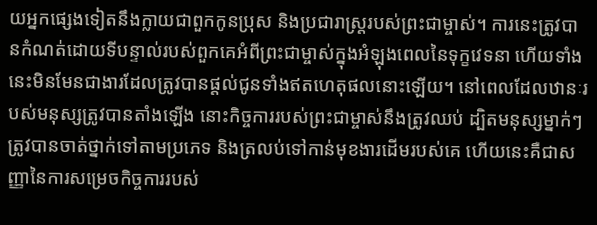យអ្នកផ្សេងទៀតនឹងក្លាយជាពួកកូនប្រុស និងប្រជារាស្ត្ររបស់ព្រះជាម្ចាស់។ ការនេះត្រូវបានកំណត់ដោយទីបន្ទាល់របស់ពួកគេអំពីព្រះជាម្ចាស់ក្នុងអំឡុងពេលនៃទុក្ខវេទនា ហើយទាំងនេះមិនមែនជាងារដែលត្រូវបានផ្ដល់ជូនទាំងឥតហេតុផលនោះឡើយ។ នៅពេលដែលឋានៈរបស់មនុស្សត្រូវបានតាំងឡើង នោះកិច្ចការរបស់ព្រះជាម្ចាស់នឹងត្រូវឈប់ ដ្បិតមនុស្សម្នាក់ៗត្រូវបានចាត់ថ្នាក់ទៅតាមប្រភេទ និងត្រលប់ទៅកាន់មុខងារដើមរបស់គេ ហើយនេះគឺជាសញ្ញានៃការសម្រេចកិច្ចការរបស់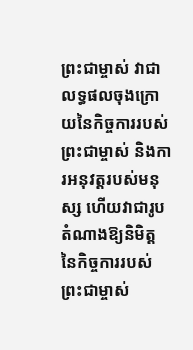ព្រះជាម្ចាស់ វាជាលទ្ធផលចុងក្រោយនៃកិច្ចការរបស់ព្រះជាម្ចាស់ និងការអនុវត្តរបស់មនុស្ស ហើយវាជារូបតំណាងឱ្យនិមិត្តនៃកិច្ចការរបស់ព្រះជាម្ចាស់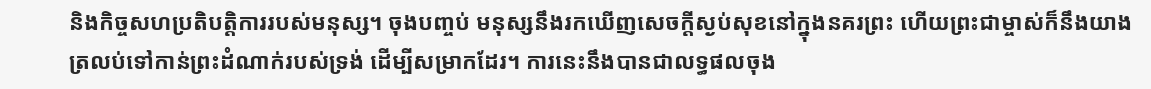និងកិច្ចសហប្រតិបត្តិការរបស់មនុស្ស។ ចុងបញ្ចប់ មនុស្សនឹងរកឃើញសេចក្តីស្ងប់សុខនៅក្នុងនគរព្រះ ហើយព្រះជាម្ចាស់ក៏នឹងយាងត្រលប់ទៅកាន់ព្រះដំណាក់របស់ទ្រង់ ដើម្បីសម្រាកដែរ។ ការនេះនឹងបានជាលទ្ធផលចុង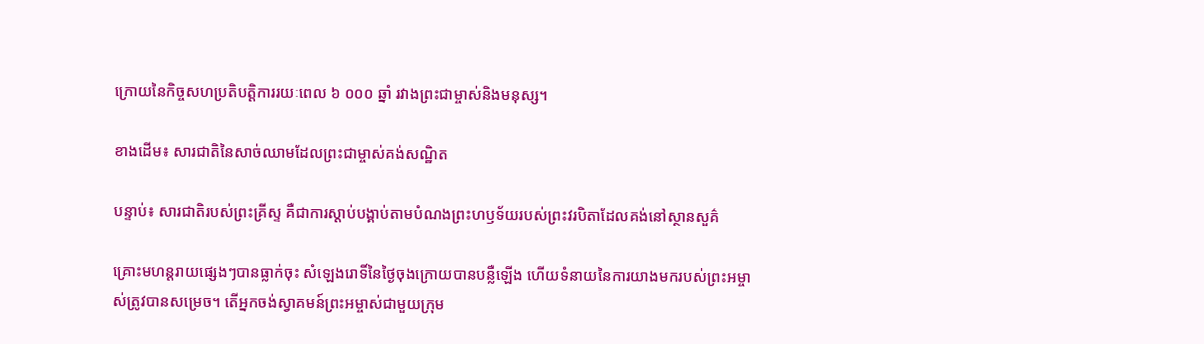ក្រោយនៃកិច្ចសហប្រតិបត្តិការរយៈពេល ៦ ០០០ ឆ្នាំ រវាងព្រះជាម្ចាស់និងមនុស្ស។

ខាងដើម៖ សារជាតិនៃសាច់ឈាមដែលព្រះជាម្ចាស់គង់សណ្ឋិត

បន្ទាប់៖ សារជាតិរបស់ព្រះគ្រីស្ទ គឺជាការស្ដាប់បង្គាប់តាមបំណងព្រះហឫទ័យរបស់ព្រះវរបិតាដែលគង់នៅស្ថានសួគ៌

គ្រោះមហន្តរាយផ្សេងៗបានធ្លាក់ចុះ សំឡេងរោទិ៍នៃថ្ងៃចុងក្រោយបានបន្លឺឡើង ហើយទំនាយនៃការយាងមករបស់ព្រះអម្ចាស់ត្រូវបានសម្រេច។ តើអ្នកចង់ស្វាគមន៍ព្រះអម្ចាស់ជាមួយក្រុម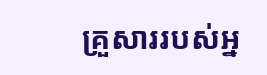គ្រួសាររបស់អ្ន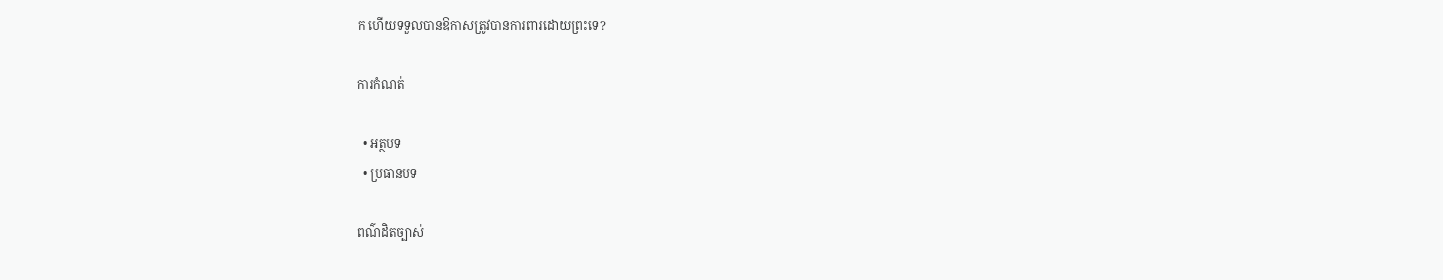ក ហើយទទួលបានឱកាសត្រូវបានការពារដោយព្រះទេ?

ការកំណត់

  • អត្ថបទ
  • ប្រធានបទ

ពណ៌ដិតច្បាស់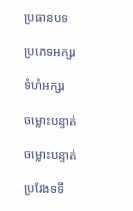ប្រធានបទ

ប្រភេទអក្សរ

ទំហំអក្សរ

ចម្លោះបន្ទាត់

ចម្លោះបន្ទាត់

ប្រវែងទទឹ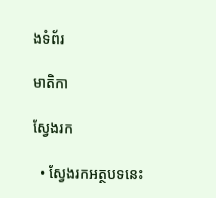ងទំព័រ

មាតិកា

ស្វែងរក

  • ស្វែងរកអត្ថបទនេះ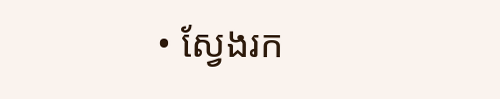• ស្វែងរក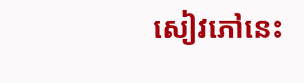សៀវភៅនេះ